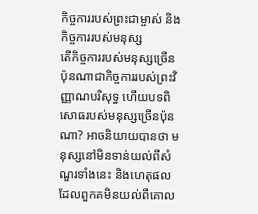កិច្ចការរបស់ព្រះជាម្ចាស់ និងកិច្ចការរបស់មនុស្ស
តើកិច្ចការរបស់មនុស្សច្រើនប៉ុនណាជាកិច្ចការរបស់ព្រះវិញ្ញាណបរិសុទ្ធ ហើយបទពិសោធរបស់មនុស្សច្រើនប៉ុនណា? អាចនិយាយបានថា មនុស្សនៅមិនទាន់យល់ពីសំណួរទាំងនេះ និងហេតុផលដែលពួកគមិនយល់ពីគោល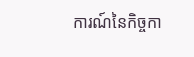ការណ៍នៃកិច្ចកា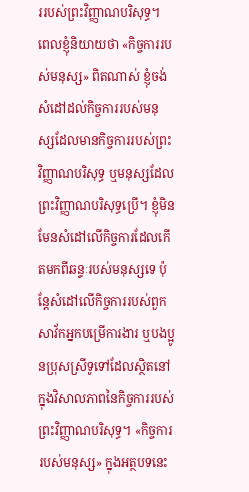ររបស់ព្រះវិញ្ញាណបរិសុទ្ធ។ ពេលខ្ញុំនិយាយថា «កិច្ចការរបស់មនុស្ស» ពិតណាស់ ខ្ញុំចង់សំដៅដល់កិច្ចការរបស់មនុស្សដែលមានកិច្ចការរបស់ព្រះវិញ្ញាណបរិសុទ្ធ ឬមនុស្សដែលព្រះវិញ្ញាណបរិសុទ្ធប្រើ។ ខ្ញុំមិនមែនសំដៅលើកិច្ចការដែលកើតមកពីឆន្ទៈរបស់មនុស្សទេ ប៉ុន្តែសំដៅលើកិច្ចការរបស់ពួកសាវ័កអ្នកបម្រើការងារ ឬបងប្អូនប្រុសស្រីទូទៅដែលស្ថិតនៅក្នុងវិសាលភាពនៃកិច្ចការរបស់ព្រះវិញ្ញាណបរិសុទ្ធ។ «កិច្ចការរបស់មនុស្ស» ក្នុងអត្ថបទនេះ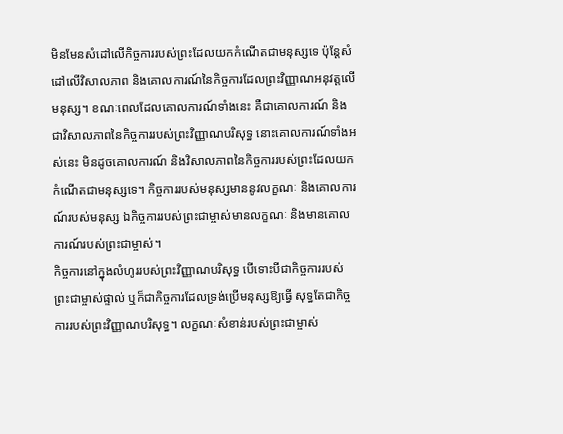មិនមែនសំដៅលើកិច្ចការរបស់ព្រះដែលយកកំណើតជាមនុស្សទេ ប៉ុន្តែសំដៅលើវិសាលភាព និងគោលការណ៍នៃកិច្ចការដែលព្រះវិញ្ញាណអនុវត្តលើមនុស្ស។ ខណៈពេលដែលគោលការណ៍ទាំងនេះ គឺជាគោលការណ៍ និងជាវិសាលភាពនៃកិច្ចការរបស់ព្រះវិញ្ញាណបរិសុទ្ធ នោះគោលការណ៍ទាំងអស់នេះ មិនដូចគោលការណ៍ និងវិសាលភាពនៃកិច្ចការរបស់ព្រះដែលយកកំណើតជាមនុស្សទេ។ កិច្ចការរបស់មនុស្សមាននូវលក្ខណៈ និងគោលការណ៍របស់មនុស្ស ឯកិច្ចការរបស់ព្រះជាម្ចាស់មានលក្ខណៈ និងមានគោលការណ៍របស់ព្រះជាម្ចាស់។
កិច្ចការនៅក្នុងលំហូររបស់ព្រះវិញ្ញាណបរិសុទ្ធ បើទោះបីជាកិច្ចការរបស់ព្រះជាម្ចាស់ផ្ទាល់ ឬក៏ជាកិច្ចការដែលទ្រង់ប្រើមនុស្សឱ្យធ្វើ សុទ្ធតែជាកិច្ចការរបស់ព្រះវិញ្ញាណបរិសុទ្ធ។ លក្ខណៈសំខាន់របស់ព្រះជាម្ចាស់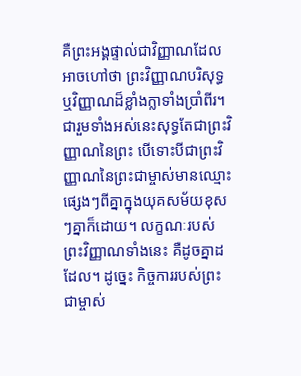គឺព្រះអង្គផ្ទាល់ជាវិញ្ញាណដែលអាចហៅថា ព្រះវិញ្ញាណបរិសុទ្ធ ឬវិញ្ញាណដ៏ខ្លាំងក្លាទាំងប្រាំពីរ។ ជារួមទាំងអស់នេះសុទ្ធតែជាព្រះវិញ្ញាណនៃព្រះ បើទោះបីជាព្រះវិញ្ញាណនៃព្រះជាម្ចាស់មានឈ្មោះផ្សេងៗពីគ្នាក្នុងយុគសម័យខុសៗគ្នាក៏ដោយ។ លក្ខណៈរបស់ព្រះវិញ្ញាណទាំងនេះ គឺដូចគ្នាដដែល។ ដូច្នេះ កិច្ចការរបស់ព្រះជាម្ចាស់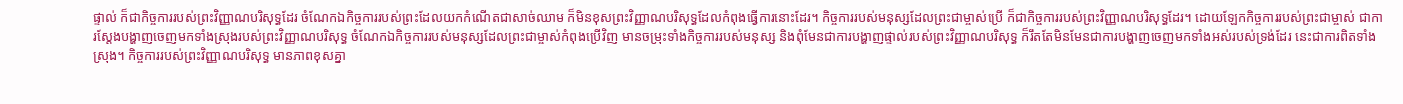ផ្ទាល់ ក៏ជាកិច្ចការរបស់ព្រះវិញ្ញាណបរិសុទ្ធដែរ ចំណែកឯកិច្ចការរបស់ព្រះដែលយកកំណើតជាសាច់ឈាម ក៏មិនខុសព្រះវិញ្ញាណបរិសុទ្ធដែលកំពុងធ្វើការនោះដែរ។ កិច្ចការរបស់មនុស្សដែលព្រះជាម្ចាស់ប្រើ ក៏ជាកិច្ចការរបស់ព្រះវិញ្ញាណបរិសុទ្ធដែរ។ ដោយឡែកកិច្ចការរបស់ព្រះជាម្ចាស់ ជាការស្ដែងបង្ហាញចេញមកទាំងស្រុងរបស់ព្រះវិញ្ញាណបរិសុទ្ធ ចំណែកឯកិច្ចការរបស់មនុស្សដែលព្រះជាម្ចាស់កំពុងប្រើវិញ មានចម្រុះទាំងកិច្ចការរបស់មនុស្ស និងពុំមែនជាការបង្ហាញផ្ទាល់របស់ព្រះវិញ្ញាណបរិសុទ្ធ ក៏រឹតតែមិនមែនជាការបង្ហាញចេញមកទាំងអស់របស់ទ្រង់ដែរ នេះជាការពិតទាំងស្រុង។ កិច្ចការរបស់ព្រះវិញ្ញាណបរិសុទ្ធ មានភាពខុសគ្នា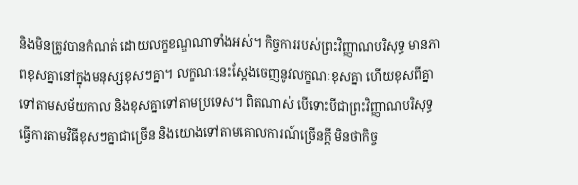និងមិនត្រូវបានកំណត់ ដោយលក្ខខណ្ឌណាទាំងអស់។ កិច្ចការរបស់ព្រះវិញ្ញាណបរិសុទ្ធ មានភាពខុសគ្នានៅក្នុងមនុស្សខុសៗគ្នា។ លក្ខណៈនេះស្ដែងចេញនូវលក្ខណៈខុសគ្នា ហើយខុសពីគ្នាទៅតាមសម័យកាល និងខុសគ្នាទៅតាមប្រទេស។ ពិតណាស់ បើទោះបីជាព្រះវិញ្ញាណបរិសុទ្ធធ្វើការតាមវិធីខុសៗគ្នាជាច្រើន និងយោងទៅតាមគោលការណ៍ច្រើនក្ដី មិនថាកិច្ច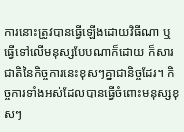ការនោះត្រូវបានធ្វើឡើងដោយវិធីណា ឬធ្វើទៅលើមនុស្សបែបណាក៏ដោយ ក៏សារជាតិនៃកិច្ចការនេះខុសៗគ្នាជានិច្ចដែរ។ កិច្ចការទាំងអស់ដែលបានធ្វើចំពោះមនុស្សខុសៗ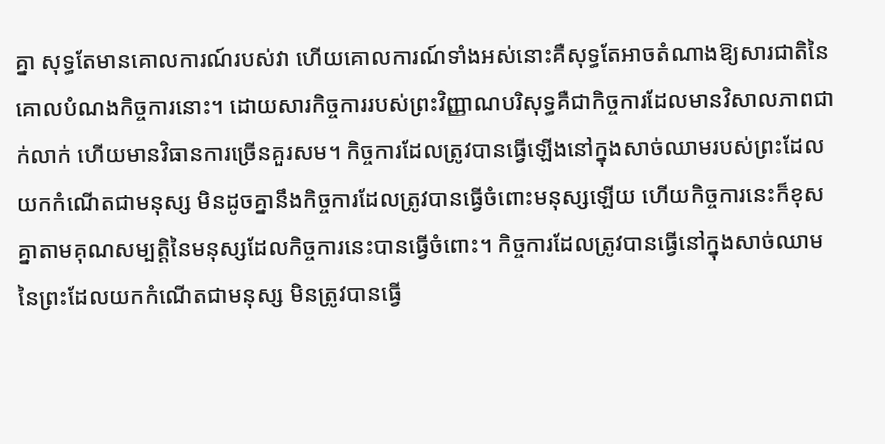គ្នា សុទ្ធតែមានគោលការណ៍របស់វា ហើយគោលការណ៍ទាំងអស់នោះគឺសុទ្ធតែអាចតំណាងឱ្យសារជាតិនៃគោលបំណងកិច្ចការនោះ។ ដោយសារកិច្ចការរបស់ព្រះវិញ្ញាណបរិសុទ្ធគឺជាកិច្ចការដែលមានវិសាលភាពជាក់លាក់ ហើយមានវិធានការច្រើនគួរសម។ កិច្ចការដែលត្រូវបានធ្វើឡើងនៅក្នុងសាច់ឈាមរបស់ព្រះដែលយកកំណើតជាមនុស្ស មិនដូចគ្នានឹងកិច្ចការដែលត្រូវបានធ្វើចំពោះមនុស្សឡើយ ហើយកិច្ចការនេះក៏ខុសគ្នាតាមគុណសម្បត្ដិនៃមនុស្សដែលកិច្ចការនេះបានធ្វើចំពោះ។ កិច្ចការដែលត្រូវបានធ្វើនៅក្នុងសាច់ឈាមនៃព្រះដែលយកកំណើតជាមនុស្ស មិនត្រូវបានធ្វើ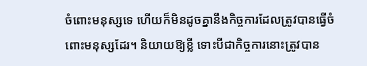ចំពោះមនុស្សទេ ហើយក៏មិនដូចគ្នានឹងកិច្ចការដែលត្រូវបានធ្វើចំពោះមនុស្សដែរ។ និយាយឱ្យខ្លី ទោះបីជាកិច្ចការនោះត្រូវបាន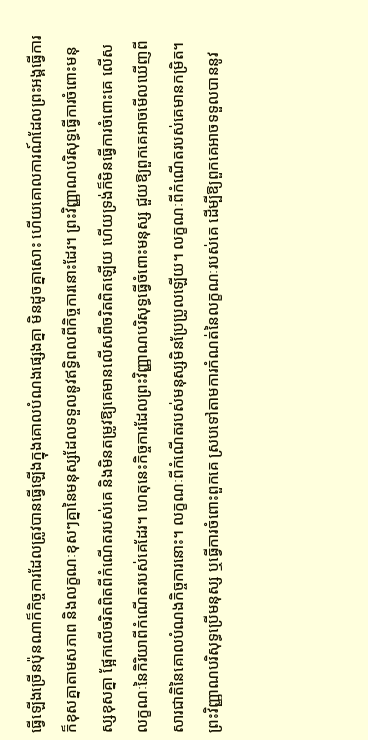ធ្វើឡើងច្រើនប៉ុនណាក៏កិច្ចការដែលត្រូវបានធ្វើឡើងក្នុងគោលបំណងផ្សេងគ្នា មិនដូចគ្នាសោះ ហើយគោលការណ៍ដែលព្រះអង្គធ្វើការ ក៏ខុសគ្នាតាមសភាព និងលក្ខណៈខុសៗគ្នានៃមនុស្សដែលទទួលនូវឥទ្ធិពលពីកិច្ចការនោះដែរ។ ព្រះវិញ្ញាណបរិសុទ្ធធ្វើការចំពោះមនុស្សខុសគ្នា ផ្អែកលើចរិតពិតពីកំណើតរបស់គេ និងមិនតម្រូវឱ្យគេមានលើសពីចរិតពិតឡើយ ហើយទ្រង់ក៏មិនធ្វើការចំពោះគេ លើសលក្ខណៈនៃកិរិយាពីកំណើតរបស់គេដែរ។ ហេតុនេះកិច្ចការដែលព្រះវិញ្ញាណបរិសុទ្ធធ្វើចំពោះមនុស្ស ជួយឱ្យពួកគេអាចមើលឃើញពីសារជាតិនៃគោលបំណងកិច្ចការនោះ។ លក្ខណៈពីកំណើតរបស់មនុស្សមិនប្រែប្រូលឡើយ។ លក្ខណៈពីកំណើតរបស់គេមានកម្រិត។ ព្រះវិញ្ញាណបរិសុទ្ធប្រើមនុស្ស ឬធ្វើការចំពោះពួកគេ ស្របទៅតាមការកំណត់នៃលក្ខណៈរបស់គេ ដើម្បីឱ្យពួកគេអាចទទួលបាននូវ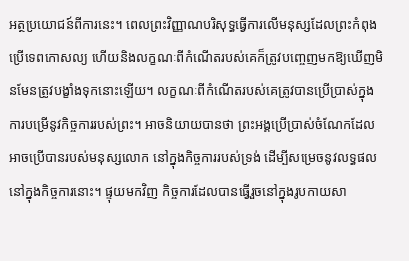អត្ថប្រយោជន៍ពីការនេះ។ ពេលព្រះវិញ្ញាណបរិសុទ្ធធ្វើការលើមនុស្សដែលព្រះកំពុងប្រើទេពកោសល្យ ហើយនិងលក្ខណៈពីកំណើតរបស់គេក៏ត្រូវបញ្ចេញមកឱ្យឃើញមិនមែនត្រូវបង្ខាំងទុកនោះឡើយ។ លក្ខណៈពីកំណើតរបស់គេត្រូវបានប្រើប្រាស់ក្នុងការបម្រើនូវកិច្ចការរបស់ព្រះ។ អាចនិយាយបានថា ព្រះអង្គប្រើប្រាស់ចំណែកដែលអាចប្រើបានរបស់មនុស្សលោក នៅក្នុងកិច្ចការរបស់ទ្រង់ ដើម្បីសម្រេចនូវលទ្ធផលនៅក្នុងកិច្ចការនោះ។ ផ្ទុយមកវិញ កិច្ចការដែលបានធ្វើរួចនៅក្នុងរូបកាយសា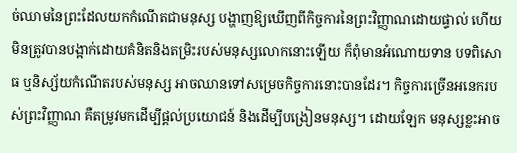ច់ឈាមនៃព្រះដែលយកកំណើតជាមនុស្ស បង្ហាញឱ្យឃើញពីកិច្ចការនៃព្រះវិញ្ញាណដោយផ្ទាល់ ហើយមិនត្រូវបានបង្អាក់ដោយគំនិតនិងតម្រិះរបស់មនុស្សលោកនោះឡើយ ក៏ពុំមានអំណោយទាន បទពិសោធ ឬនិស្ស័យកំណើតរបស់មនុស្ស អាចឈានទៅសម្រេចកិច្ចការនោះបានដែរ។ កិច្ចការច្រើនអនេករបស់ព្រះវិញ្ញាណ គឺតម្រូវមកដើម្បីផ្ដល់ប្រយោជន៍ និងដើម្បីបង្រៀនមនុស្ស។ ដោយឡែក មនុស្សខ្លះអាច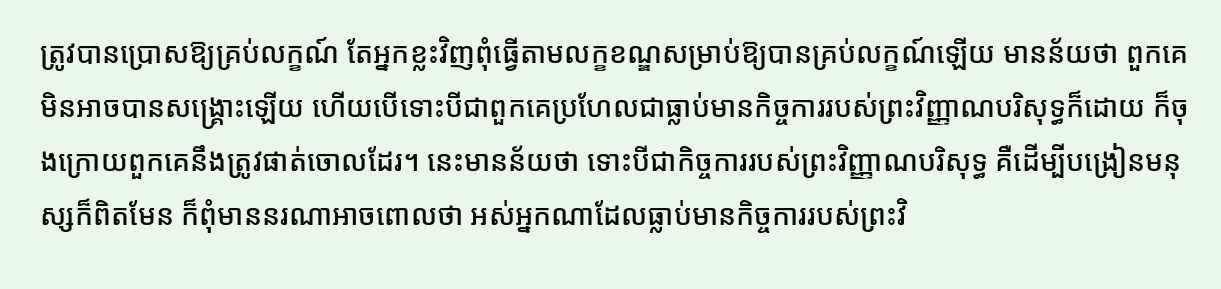ត្រូវបានប្រោសឱ្យគ្រប់លក្ខណ៍ តែអ្នកខ្លះវិញពុំធ្វើតាមលក្ខខណ្ឌសម្រាប់ឱ្យបានគ្រប់លក្ខណ៍ឡើយ មានន័យថា ពួកគេមិនអាចបានសង្គ្រោះឡើយ ហើយបើទោះបីជាពួកគេប្រហែលជាធ្លាប់មានកិច្ចការរបស់ព្រះវិញ្ញាណបរិសុទ្ធក៏ដោយ ក៏ចុងក្រោយពួកគេនឹងត្រូវផាត់ចោលដែរ។ នេះមានន័យថា ទោះបីជាកិច្ចការរបស់ព្រះវិញ្ញាណបរិសុទ្ធ គឺដើម្បីបង្រៀនមនុស្សក៏ពិតមែន ក៏ពុំមាននរណាអាចពោលថា អស់អ្នកណាដែលធ្លាប់មានកិច្ចការរបស់ព្រះវិ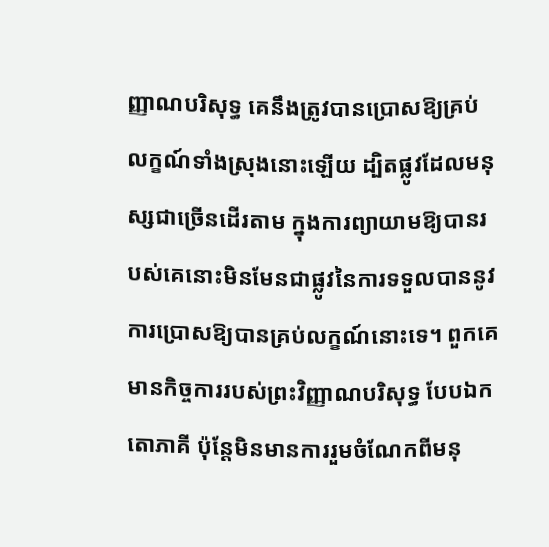ញ្ញាណបរិសុទ្ធ គេនឹងត្រូវបានប្រោសឱ្យគ្រប់លក្ខណ៍ទាំងស្រុងនោះឡើយ ដ្បិតផ្លូវដែលមនុស្សជាច្រើនដើរតាម ក្នុងការព្យាយាមឱ្យបានរបស់គេនោះមិនមែនជាផ្លូវនៃការទទួលបាននូវការប្រោសឱ្យបានគ្រប់លក្ខណ៍នោះទេ។ ពួកគេមានកិច្ចការរបស់ព្រះវិញ្ញាណបរិសុទ្ធ បែបឯកតោភាគី ប៉ុន្តែមិនមានការរួមចំណែកពីមនុ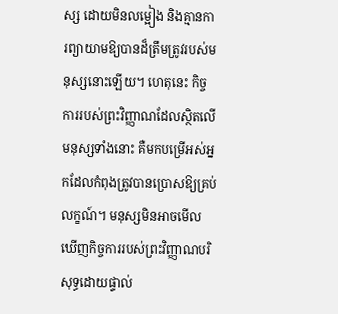ស្ស ដោយមិនលម្អៀង និងគ្មានការព្យាយាមឱ្យបានដ៏ត្រឹមត្រូវរបស់មនុស្សនោះឡើយ។ ហេតុនេះ កិច្ចការរបស់ព្រះវិញ្ញាណដែលស្ថិតលើមនុស្សទាំងនោះ គឺមកបម្រើអស់អ្នកដែលកំពុងត្រូវបានប្រោសឱ្យគ្រប់លក្ខណ៍។ មនុស្សមិនអាចមើលឃើញកិច្ចការរបស់ព្រះវិញ្ញាណបរិសុទ្ធដោយផ្ទាល់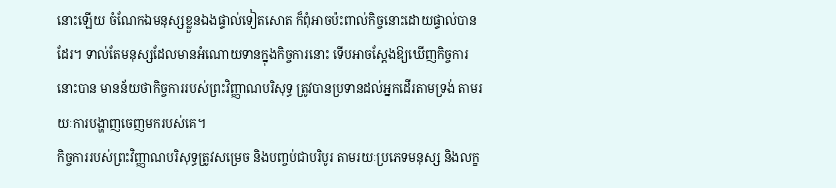នោះឡើយ ចំណែកឯមនុស្សខ្លួនឯងផ្ទាល់ទៀតសោត ក៏ពុំអាចប៉ះពាល់កិច្ចនោះដោយផ្ទាល់បានដែរ។ ទាល់តែមនុស្សដែលមានអំណោយទានក្នុងកិច្ចការនោះ ទើបអាចស្ដែងឱ្យឃើញកិច្ចការនោះបាន មានន័យថាកិច្ចការរបស់ព្រះវិញ្ញាណបរិសុទ្ធ ត្រូវបានប្រទានដល់អ្នកដើរតាមទ្រង់ តាមរយៈការបង្ហាញចេញមករបស់គេ។
កិច្ចការរបស់ព្រះវិញ្ញាណបរិសុទ្ធត្រូវសម្រេច និងបញ្ចប់ជាបរិបូរ តាមរយៈប្រភេទមនុស្ស និងលក្ខ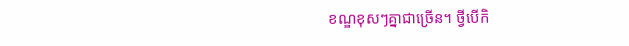ខណ្ឌខុសៗគ្នាជាច្រើន។ ថ្វីបើកិ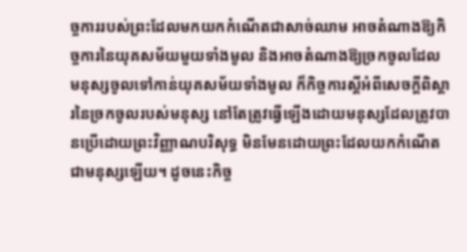ច្ចការរបស់ព្រះដែលមកយកកំណើតជាសាច់ឈាម អាចតំណាងឱ្យកិច្ចការនៃយុគសម័យមួយទាំងមូល និងអាចតំណាងឱ្យច្រកចូលដែល មនុស្សចូលទៅកាន់យុគសម័យទាំងមូល ក៏កិច្ចការស្ដីអំពីសេចក្ដីពិស្ដារនៃច្រកចូលរបស់មនុស្ស នៅតែត្រូវធ្វើឡើងដោយមនុស្សដែលត្រូវបានប្រើដោយព្រះវិញ្ញាណបរិសុទ្ធ មិនមែនដោយព្រះដែលយកកំណើតជាមនុស្សឡើយ។ ដូចនេះកិច្ច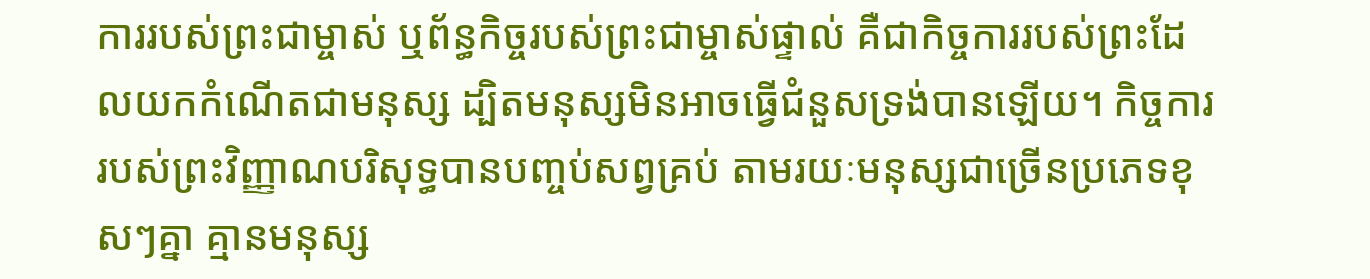ការរបស់ព្រះជាម្ចាស់ ឬព័ន្ធកិច្ចរបស់ព្រះជាម្ចាស់ផ្ទាល់ គឺជាកិច្ចការរបស់ព្រះដែលយកកំណើតជាមនុស្ស ដ្បិតមនុស្សមិនអាចធ្វើជំនួសទ្រង់បានឡើយ។ កិច្ចការរបស់ព្រះវិញ្ញាណបរិសុទ្ធបានបញ្ចប់សព្វគ្រប់ តាមរយៈមនុស្សជាច្រើនប្រភេទខុសៗគ្នា គ្មានមនុស្ស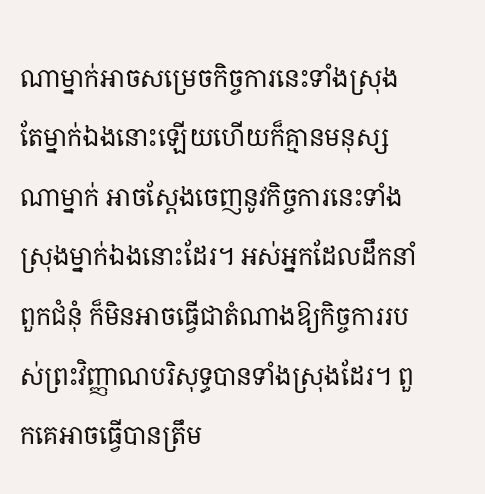ណាម្នាក់អាចសម្រេចកិច្ចការនេះទាំងស្រុង តែម្នាក់ឯងនោះឡើយហើយក៏គ្មានមនុស្សណាម្នាក់ អាចស្ដែងចេញនូវកិច្ចការនេះទាំងស្រុងម្នាក់ឯងនោះដែរ។ អស់អ្នកដែលដឹកនាំពួកជំនុំ ក៏មិនអាចធ្វើជាតំណាងឱ្យកិច្ចការរបស់ព្រះវិញ្ញាណបរិសុទ្ធបានទាំងស្រុងដែរ។ ពួកគេអាចធ្វើបានត្រឹម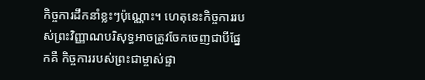កិច្ចការដឹកនាំខ្លះៗប៉ុណ្ណោះ។ ហេតុនេះកិច្ចការរបស់ព្រះវិញ្ញាណបរិសុទ្ធអាចត្រូវចែកចេញជាបីផ្នែកគឺ កិច្ចការរបស់ព្រះជាម្ចាស់ផ្ទា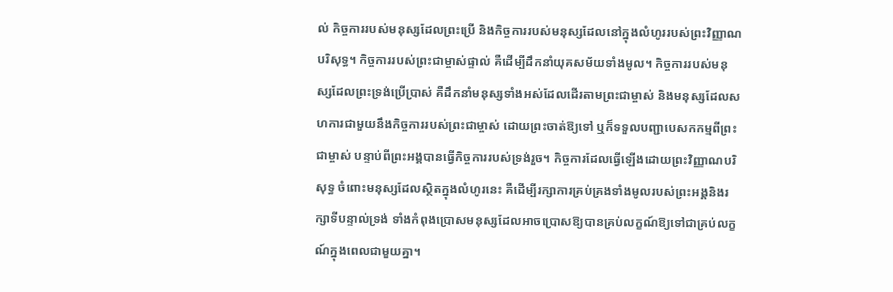ល់ កិច្ចការរបស់មនុស្សដែលព្រះប្រើ និងកិច្ចការរបស់មនុស្សដែលនៅក្នុងលំហូររបស់ព្រះវិញ្ញាណបរិសុទ្ធ។ កិច្ចការរបស់ព្រះជាម្ចាស់ផ្ទាល់ គឺដើម្បីដឹកនាំយុគសម័យទាំងមូល។ កិច្ចការរបស់មនុស្សដែលព្រះទ្រង់ប្រើប្រាស់ គឺដឹកនាំមនុស្សទាំងអស់ដែលដើរតាមព្រះជាម្ចាស់ និងមនុស្សដែលសហការជាមួយនឹងកិច្ចការរបស់ព្រះជាម្ចាស់ ដោយព្រះចាត់ឱ្យទៅ ឬក៏ទទួលបញ្ជាបេសកកម្មពីព្រះជាម្ចាស់ បន្ទាប់ពីព្រះអង្គបានធ្វើកិច្ចការរបស់ទ្រង់រួច។ កិច្ចការដែលធ្វើឡើងដោយព្រះវិញ្ញាណបរិសុទ្ធ ចំពោះមនុស្សដែលស្ថិតក្នុងលំហូរនេះ គឺដើម្បីរក្សាការគ្រប់គ្រងទាំងមូលរបស់ព្រះអង្គនិងរក្សាទីបន្ទាល់ទ្រង់ ទាំងកំពុងប្រោសមនុស្សដែលអាចប្រោសឱ្យបានគ្រប់លក្ខណ៍ឱ្យទៅជាគ្រប់លក្ខណ៍ក្នុងពេលជាមួយគ្នា។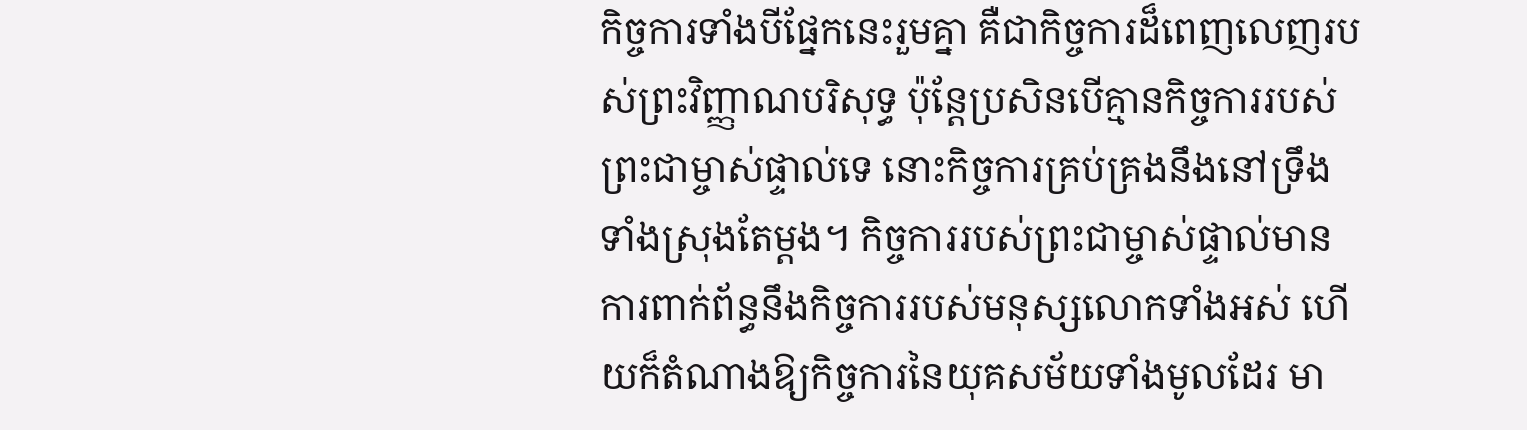កិច្ចការទាំងបីផ្នែកនេះរួមគ្នា គឺជាកិច្ចការដ៏ពេញលេញរបស់ព្រះវិញ្ញាណបរិសុទ្ធ ប៉ុន្តែប្រសិនបើគ្មានកិច្ចការរបស់ព្រះជាម្ចាស់ផ្ទាល់ទេ នោះកិច្ចការគ្រប់គ្រងនឹងនៅទ្រឹងទាំងស្រុងតែម្ដង។ កិច្ចការរបស់ព្រះជាម្ចាស់ផ្ទាល់មានការពាក់ព័ន្ធនឹងកិច្ចការរបស់មនុស្សលោកទាំងអស់ ហើយក៏តំណាងឱ្យកិច្ចការនៃយុគសម័យទាំងមូលដែរ មា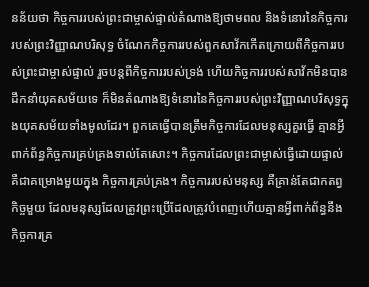នន័យថា កិច្ចការរបស់ព្រះជាម្ចាស់ផ្ទាល់តំណាងឱ្យថាមពល និងទំនោរនៃកិច្ចការរបស់ព្រះវិញ្ញាណបរិសុទ្ធ ចំណែកកិច្ចការរបស់ពួកសាវ័កកើតក្រោយពីកិច្ចការរបស់ព្រះជាម្ចាស់ផ្ទាល់ រួចបន្តពីកិច្ចការរបស់ទ្រង់ ហើយកិច្ចការរបស់សាវ័កមិនបានដឹកនាំយុគសម័យទេ ក៏មិនតំណាងឱ្យទំនោរនៃកិច្ចការរបស់ព្រះវិញ្ញាណបរិសុទ្ធក្នុងយុគសម័យទាំងមូលដែរ។ ពួកគេធ្វើបានត្រឹមកិច្ចការដែលមនុស្សគួរធ្វើ គ្មានអ្វីពាក់ព័ន្ធកិច្ចការគ្រប់គ្រងទាល់តែសោះ។ កិច្ចការដែលព្រះជាម្ចាស់ធ្វើដោយផ្ទាល់ គឺជាគម្រោងមួយក្នុង កិច្ចការគ្រប់គ្រង។ កិច្ចការរបស់មនុស្ស គឺគ្រាន់តែជាកតព្វកិច្ចមួយ ដែលមនុស្សដែលត្រូវព្រះប្រើដែលត្រូវបំពេញហើយគ្មានអ្វីពាក់ព័ន្ធនឹងកិច្ចការគ្រ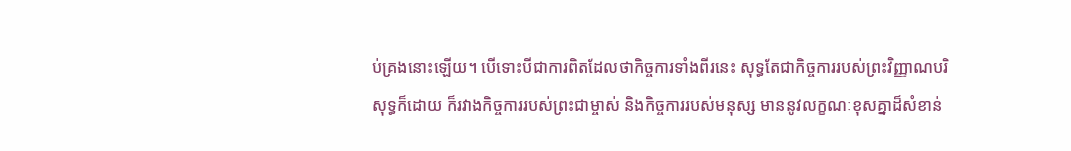ប់គ្រងនោះឡើយ។ បើទោះបីជាការពិតដែលថាកិច្ចការទាំងពីរនេះ សុទ្ធតែជាកិច្ចការរបស់ព្រះវិញ្ញាណបរិសុទ្ធក៏ដោយ ក៏រវាងកិច្ចការរបស់ព្រះជាម្ចាស់ និងកិច្ចការរបស់មនុស្ស មាននូវលក្ខណៈខុសគ្នាដ៏សំខាន់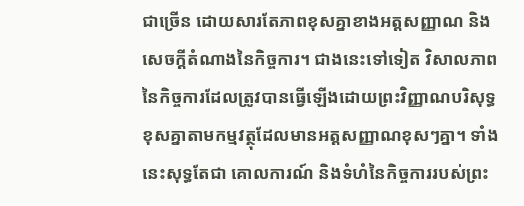ជាច្រើន ដោយសារតែភាពខុសគ្នាខាងអត្តសញ្ញាណ និងសេចក្ដីតំណាងនៃកិច្ចការ។ ជាងនេះទៅទៀត វិសាលភាពនៃកិច្ចការដែលត្រូវបានធ្វើឡើងដោយព្រះវិញ្ញាណបរិសុទ្ធ ខុសគ្នាតាមកម្មវត្ថុដែលមានអត្តសញ្ញាណខុសៗគ្នា។ ទាំងនេះសុទ្ធតែជា គោលការណ៍ និងទំហំនៃកិច្ចការរបស់ព្រះ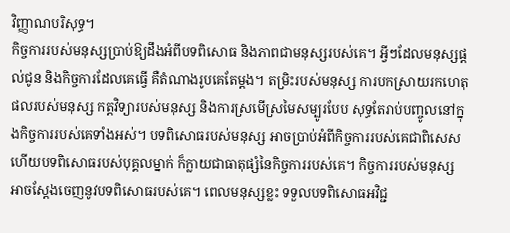វិញ្ញាណបរិសុទ្ធ។
កិច្ចការរបស់មនុស្សប្រាប់ឱ្យដឹងអំពីបទពិសោធ និងភាពជាមនុស្សរបស់គេ។ អ្វីៗដែលមនុស្សផ្ដល់ជូន និងកិច្ចការដែលគេធ្វើ គឺតំណាងរូបគេតែម្ដង។ តម្រិះរបស់មនុស្ស ការបកស្រាយរកហេតុផលរបស់មនុស្ស កត្ដវិទ្យារបស់មនុស្ស និងការស្រមើស្រមៃសម្បូរបែប សុទ្ធតែរាប់បញ្ចូលនៅក្នុងកិច្ចការរបស់គេទាំងអស់។ បទពិសោធរបស់មនុស្ស អាចប្រាប់អំពីកិច្ចការរបស់គេជាពិសេស ហើយបទពិសោធរបស់បុគ្គលម្នាក់ ក៏ក្លាយជាធាតុផ្សំនៃកិច្ចការរបស់គេ។ កិច្ចការរបស់មនុស្សអាចស្ដែងចេញនូវបទពិសោធរបស់គេ។ ពេលមនុស្សខ្លះ ទទួលបទពិសោធអវិជ្ជ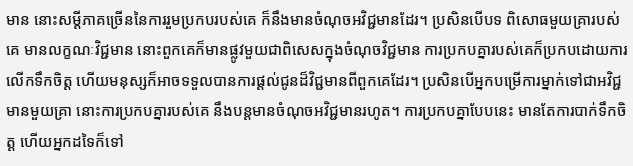មាន នោះសម្ដីភាគច្រើននៃការរួមប្រកបរបស់គេ ក៏នឹងមានចំណុចអវិជ្ជមានដែរ។ ប្រសិនបើបទ ពិសោធមួយគ្រារបស់គេ មានលក្ខណៈវិជ្ជមាន នោះពួកគេក៏មានផ្លូវមួយជាពិសេសក្នុងចំណុចវិជ្ជមាន ការប្រកបគ្នារបស់គេក៏ប្រកបដោយការលើកទឹកចិត្ត ហើយមនុស្សក៏អាចទទួលបានការផ្ដល់ជូនដ៏វិជ្ជមានពីពួកគេដែរ។ ប្រសិនបើអ្នកបម្រើការម្នាក់ទៅជាអវិជ្ជមានមួយគ្រា នោះការប្រកបគ្នារបស់គេ នឹងបន្តមានចំណុចអវិជ្ជមានរហូត។ ការប្រកបគ្នាបែបនេះ មានតែការបាក់ទឹកចិត្ត ហើយអ្នកដទៃក៏ទៅ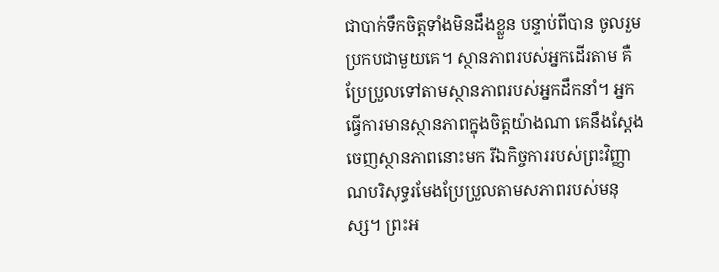ជាបាក់ទឹកចិត្តទាំងមិនដឹងខ្លួន បន្ទាប់ពីបាន ចូលរួមប្រកបជាមួយគេ។ ស្ថានភាពរបស់អ្នកដើរតាម គឺប្រែប្រួលទៅតាមស្ថានភាពរបស់អ្នកដឹកនាំ។ អ្នកធ្វើការមានស្ថានភាពក្នុងចិត្តយ៉ាងណា គេនឹងស្ដែងចេញស្ថានភាពនោះមក រីឯកិច្ចការរបស់ព្រះវិញ្ញាណបរិសុទ្ធរមែងប្រែប្រួលតាមសភាពរបស់មនុស្ស។ ព្រះអ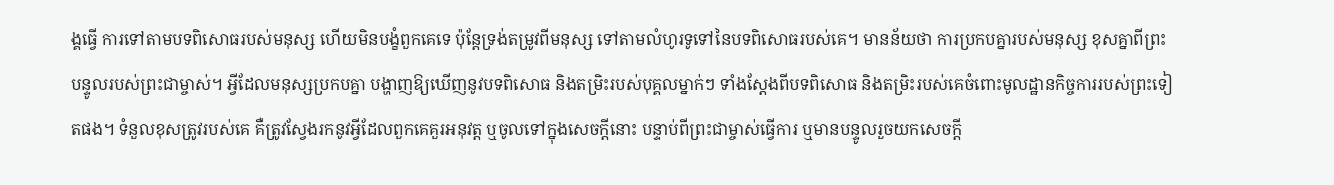ង្គធ្វើ ការទៅតាមបទពិសោធរបស់មនុស្ស ហើយមិនបង្ខំពួកគេទេ ប៉ុន្តែទ្រង់តម្រូវពីមនុស្ស ទៅតាមលំហូរទូទៅនៃបទពិសោធរបស់គេ។ មានន័យថា ការប្រកបគ្នារបស់មនុស្ស ខុសគ្នាពីព្រះបន្ទូលរបស់ព្រះជាម្ចាស់។ អ្វីដែលមនុស្សប្រកបគ្នា បង្ហាញឱ្យឃើញនូវបទពិសោធ និងតម្រិះរបស់បុគ្គលម្នាក់ៗ ទាំងស្ដែងពីបទពិសោធ និងតម្រិះរបស់គេចំពោះមូលដ្ឋានកិច្ចការរបស់ព្រះទៀតផង។ ទំនួលខុសត្រូវរបស់គេ គឺត្រូវស្វែងរកនូវអ្វីដែលពួកគេគួរអនុវត្ត ឬចូលទៅក្នុងសេចក្ដីនោះ បន្ទាប់ពីព្រះជាម្ចាស់ធ្វើការ ឬមានបន្ទូលរួចយកសេចក្ដី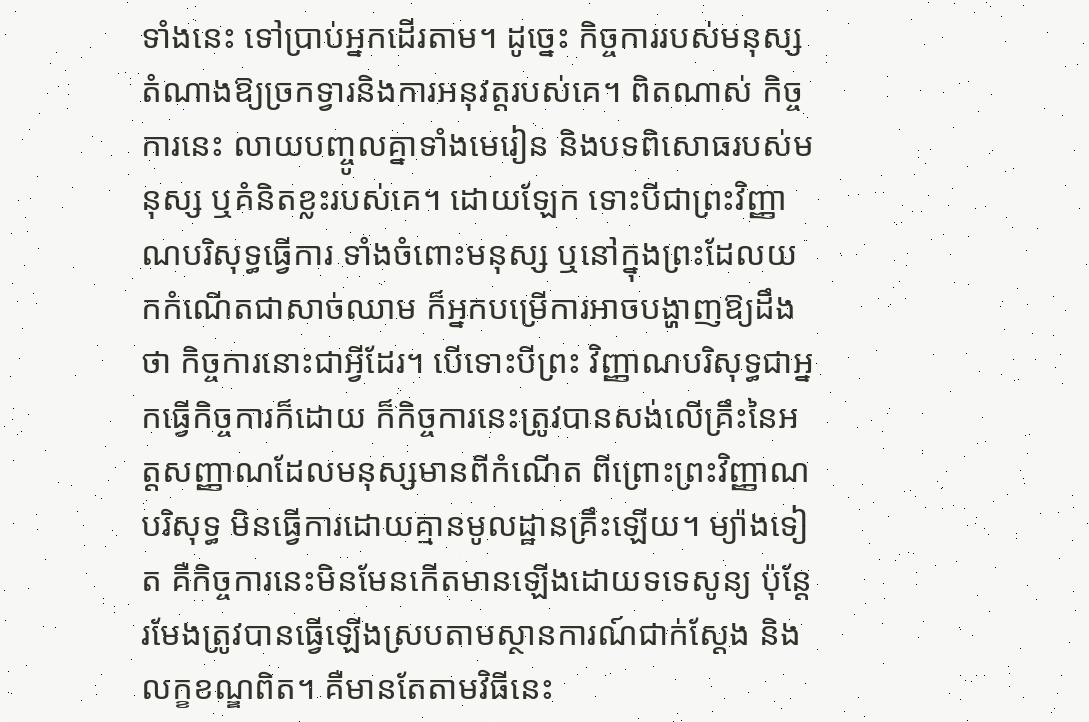ទាំងនេះ ទៅប្រាប់អ្នកដើរតាម។ ដូច្នេះ កិច្ចការរបស់មនុស្សតំណាងឱ្យច្រកទ្វារនិងការអនុវត្តរបស់គេ។ ពិតណាស់ កិច្ចការនេះ លាយបញ្ចូលគ្នាទាំងមេរៀន និងបទពិសោធរបស់មនុស្ស ឬគំនិតខ្លះរបស់គេ។ ដោយឡែក ទោះបីជាព្រះវិញ្ញាណបរិសុទ្ធធ្វើការ ទាំងចំពោះមនុស្ស ឬនៅក្នុងព្រះដែលយកកំណើតជាសាច់ឈាម ក៏អ្នកបម្រើការអាចបង្ហាញឱ្យដឹងថា កិច្ចការនោះជាអ្វីដែរ។ បើទោះបីព្រះ វិញ្ញាណបរិសុទ្ធជាអ្នកធ្វើកិច្ចការក៏ដោយ ក៏កិច្ចការនេះត្រូវបានសង់លើគ្រឹះនៃអត្តសញ្ញាណដែលមនុស្សមានពីកំណើត ពីព្រោះព្រះវិញ្ញាណបរិសុទ្ធ មិនធ្វើការដោយគ្មានមូលដ្ឋានគ្រឹះឡើយ។ ម្យ៉ាងទៀត គឺកិច្ចការនេះមិនមែនកើតមានឡើងដោយទទេសូន្យ ប៉ុន្តែរមែងត្រូវបានធ្វើឡើងស្របតាមស្ថានការណ៍ជាក់ស្ដែង និងលក្ខខណ្ឌពិត។ គឺមានតែតាមវិធីនេះ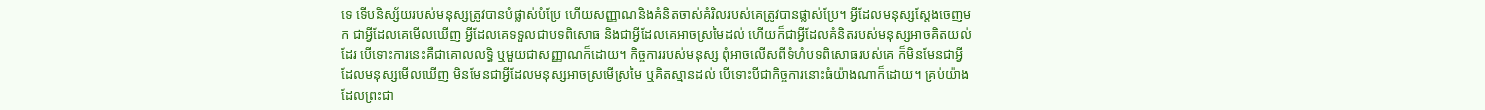ទេ ទើបនិស្ស័យរបស់មនុស្សត្រូវបានបំផ្លាស់បំប្រែ ហើយសញ្ញាណនិងគំនិតចាស់គំរិលរបស់គេត្រូវបានផ្លាស់ប្រែ។ អ្វីដែលមនុស្សស្ដែងចេញមក ជាអ្វីដែលគេមើលឃើញ អ្វីដែលគេទទួលជាបទពិសោធ និងជាអ្វីដែលគេអាចស្រមៃដល់ ហើយក៏ជាអ្វីដែលគំនិតរបស់មនុស្សអាចគិតយល់ដែរ បើទោះការនេះគឺជាគោលលទ្ធិ ឬមួយជាសញ្ញាណក៏ដោយ។ កិច្ចការរបស់មនុស្ស ពុំអាចលើសពីទំហំបទពិសោធរបស់គេ ក៏មិនមែនជាអ្វីដែលមនុស្សមើលឃើញ មិនមែនជាអ្វីដែលមនុស្សអាចស្រមើស្រមៃ ឬគិតស្មានដល់ បើទោះបីជាកិច្ចការនោះធំយ៉ាងណាក៏ដោយ។ គ្រប់យ៉ាងដែលព្រះជា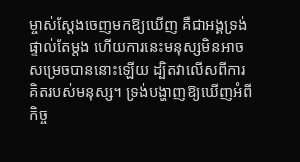ម្ចាស់ស្ដែងចេញមកឱ្យឃើញ គឺជាអង្គទ្រង់ផ្ទាល់តែម្ដង ហើយការនេះមនុស្សមិនអាចសម្រេចបាននោះឡើយ ដ្បិតវាលើសពីការគិតរបស់មនុស្ស។ ទ្រង់បង្ហាញឱ្យឃើញអំពីកិច្ច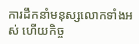ការដឹកនាំមនុស្សលោកទាំងអស់ ហើយកិច្ច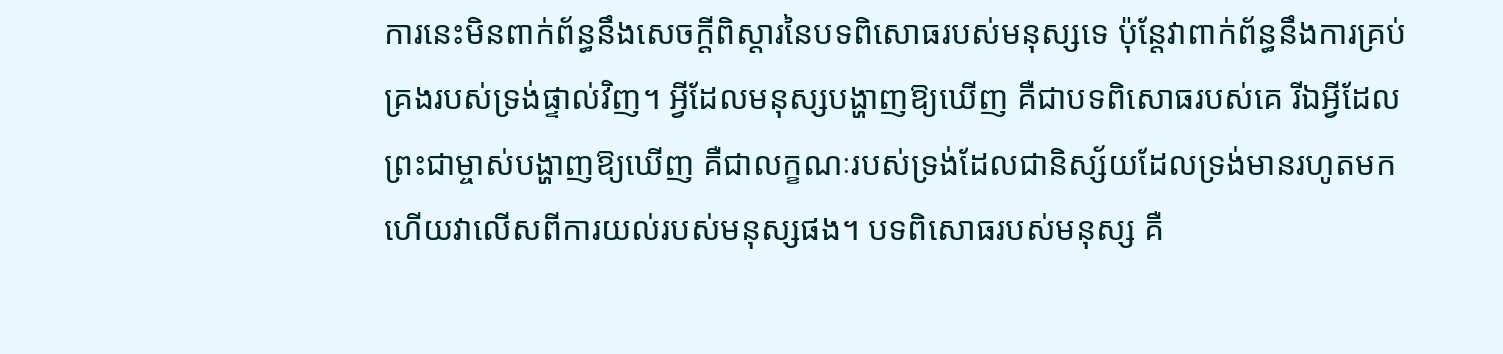ការនេះមិនពាក់ព័ន្ធនឹងសេចក្ដីពិស្ដារនៃបទពិសោធរបស់មនុស្សទេ ប៉ុន្តែវាពាក់ព័ន្ធនឹងការគ្រប់គ្រងរបស់ទ្រង់ផ្ទាល់វិញ។ អ្វីដែលមនុស្សបង្ហាញឱ្យឃើញ គឺជាបទពិសោធរបស់គេ រីឯអ្វីដែលព្រះជាម្ចាស់បង្ហាញឱ្យឃើញ គឺជាលក្ខណៈរបស់ទ្រង់ដែលជានិស្ស័យដែលទ្រង់មានរហូតមក ហើយវាលើសពីការយល់របស់មនុស្សផង។ បទពិសោធរបស់មនុស្ស គឺ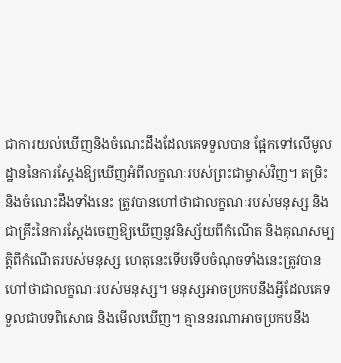ជាការយល់ឃើញនិងចំណេះដឹងដែលគេទទួលបាន ផ្អែកទៅលើមូលដ្ឋាននៃការស្ដែងឱ្យឃើញអំពីលក្ខណៈរបស់ព្រះជាម្ចាស់វិញ។ តម្រិះនិងចំណេះដឹងទាំងនេះ ត្រូវបានហៅថាជាលក្ខណៈរបស់មនុស្ស និងជាគ្រឹះនៃការស្ដែងចេញឱ្យឃើញនូវនិស្ស័យពីកំណើត និងគុណសម្បត្ដិពីកំណើតរបស់មនុស្ស ហេតុនេះទើបទើបចំណុចទាំងនេះត្រូវបានហៅថាជាលក្ខណៈរបស់មនុស្ស។ មនុស្សអាចប្រកបនឹងអ្វីដែលគេទទួលជាបទពិសោធ និងមើលឃើញ។ គ្មាននរណាអាចប្រកបនឹង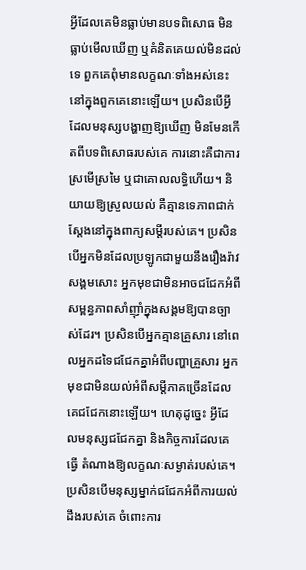អ្វីដែលគេមិនធ្លាប់មានបទពិសោធ មិនធ្លាប់មើលឃើញ ឬគំនិតគេយល់មិនដល់ទេ ពួកគេពុំមានលក្ខណៈទាំងអស់នេះនៅក្នុងពួកគេនោះឡើយ។ ប្រសិនបើអ្វីដែលមនុស្សបង្ហាញឱ្យឃើញ មិនមែនកើតពីបទពិសោធរបស់គេ ការនោះគឺជាការស្រមើស្រមៃ ឬជាគោលលទ្ធិហើយ។ និយាយឱ្យស្រួលយល់ គឺគ្មានទេភាពជាក់ស្ដែងនៅក្នុងពាក្យសម្ដីរបស់គេ។ ប្រសិនបើអ្នកមិនដែលប្រឡូកជាមួយនឹងរឿងរ៉ាវសង្គមសោះ អ្នកមុខជាមិនអាចជជែកអំពីសម្ពន្ធភាពសាំញ៉ាំក្នុងសង្គមឱ្យបានច្បាស់ដែរ។ ប្រសិនបើអ្នកគ្មានគ្រួសារ នៅពេលអ្នកដទៃជជែកគ្នាអំពីបញ្ហាគ្រួសារ អ្នកមុខជាមិនយល់អំពីសម្ដីភាគច្រើនដែលគេជជែកនោះឡើយ។ ហេតុដូច្នេះ អ្វីដែលមនុស្សជជែកគ្នា និងកិច្ចការដែលគេធ្វើ តំណាងឱ្យលក្ខណៈសម្ងាត់របស់គេ។ ប្រសិនបើមនុស្សម្នាក់ជជែកអំពីការយល់ដឹងរបស់គេ ចំពោះការ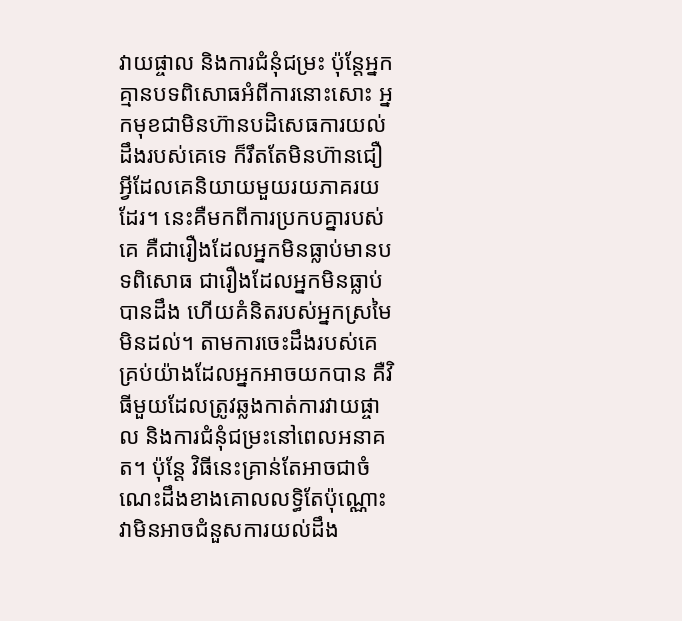វាយផ្ចាល និងការជំនុំជម្រះ ប៉ុន្តែអ្នកគ្មានបទពិសោធអំពីការនោះសោះ អ្នកមុខជាមិនហ៊ានបដិសេធការយល់ដឹងរបស់គេទេ ក៏រឹតតែមិនហ៊ានជឿអ្វីដែលគេនិយាយមួយរយភាគរយដែរ។ នេះគឺមកពីការប្រកបគ្នារបស់គេ គឺជារឿងដែលអ្នកមិនធ្លាប់មានបទពិសោធ ជារឿងដែលអ្នកមិនធ្លាប់បានដឹង ហើយគំនិតរបស់អ្នកស្រមៃមិនដល់។ តាមការចេះដឹងរបស់គេ គ្រប់យ៉ាងដែលអ្នកអាចយកបាន គឺវិធីមួយដែលត្រូវឆ្លងកាត់ការវាយផ្ចាល និងការជំនុំជម្រះនៅពេលអនាគត។ ប៉ុន្តែ វិធីនេះគ្រាន់តែអាចជាចំណេះដឹងខាងគោលលទ្ធិតែប៉ុណ្ណោះ វាមិនអាចជំនួសការយល់ដឹង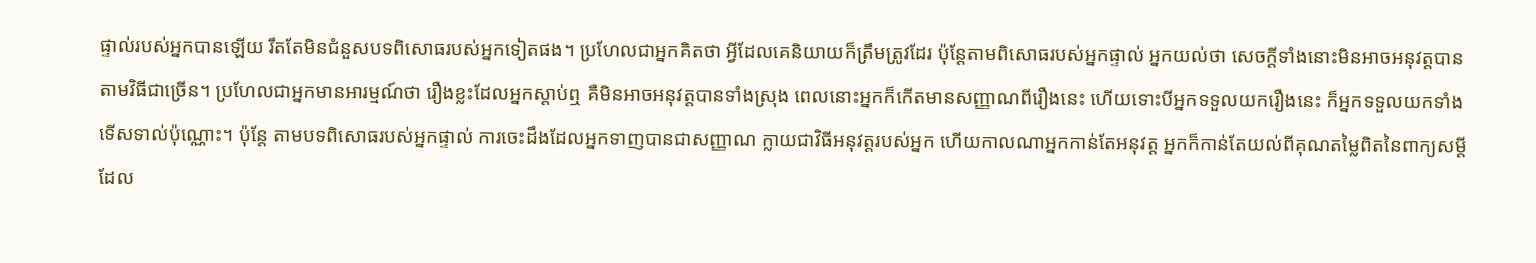ផ្ទាល់របស់អ្នកបានឡើយ រឹតតែមិនជំនួសបទពិសោធរបស់អ្នកទៀតផង។ ប្រហែលជាអ្នកគិតថា អ្វីដែលគេនិយាយក៏ត្រឹមត្រូវដែរ ប៉ុន្តែតាមពិសោធរបស់អ្នកផ្ទាល់ អ្នកយល់ថា សេចក្ដីទាំងនោះមិនអាចអនុវត្តបានតាមវិធីជាច្រើន។ ប្រហែលជាអ្នកមានអារម្មណ៍ថា រឿងខ្លះដែលអ្នកស្ដាប់ឮ គឺមិនអាចអនុវត្តបានទាំងស្រុង ពេលនោះអ្នកក៏កើតមានសញ្ញាណពីរឿងនេះ ហើយទោះបីអ្នកទទួលយករឿងនេះ ក៏អ្នកទទួលយកទាំងទើសទាល់ប៉ុណ្ណោះ។ ប៉ុន្តែ តាមបទពិសោធរបស់អ្នកផ្ទាល់ ការចេះដឹងដែលអ្នកទាញបានជាសញ្ញាណ ក្លាយជាវិធីអនុវត្តរបស់អ្នក ហើយកាលណាអ្នកកាន់តែអនុវត្ត អ្នកក៏កាន់តែយល់ពីគុណតម្លៃពិតនៃពាក្យសម្ដីដែល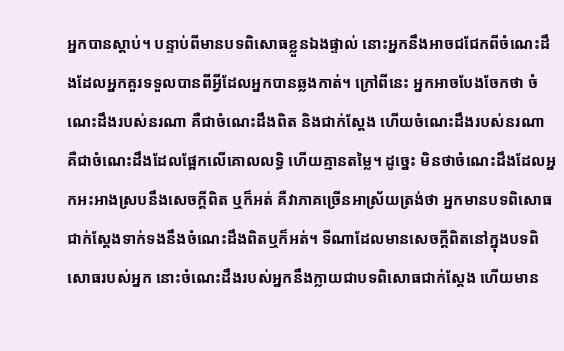អ្នកបានស្ដាប់។ បន្ទាប់ពីមានបទពិសោធខ្លួនឯងផ្ទាល់ នោះអ្នកនឹងអាចជជែកពីចំណេះដឹងដែលអ្នកគួរទទួលបានពីអ្វីដែលអ្នកបានឆ្លងកាត់។ ក្រៅពីនេះ អ្នកអាចបែងចែកថា ចំណេះដឹងរបស់នរណា គឺជាចំណេះដឹងពិត និងជាក់ស្ដែង ហើយចំណេះដឹងរបស់នរណា គឺជាចំណេះដឹងដែលផ្អែកលើគោលលទ្ធិ ហើយគ្មានតម្លៃ។ ដូច្នេះ មិនថាចំណេះដឹងដែលអ្នកអះអាងស្របនឹងសេចក្ដីពិត ឬក៏អត់ គឺវាភាគច្រើនអាស្រ័យត្រង់ថា អ្នកមានបទពិសោធជាក់ស្ដែងទាក់ទងនឹងចំណេះដឹងពិតឬក៏អត់។ ទីណាដែលមានសេចក្ដីពិតនៅក្នុងបទពិសោធរបស់អ្នក នោះចំណេះដឹងរបស់អ្នកនឹងក្លាយជាបទពិសោធជាក់ស្ដែង ហើយមាន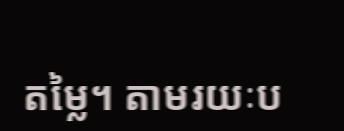តម្លៃ។ តាមរយៈប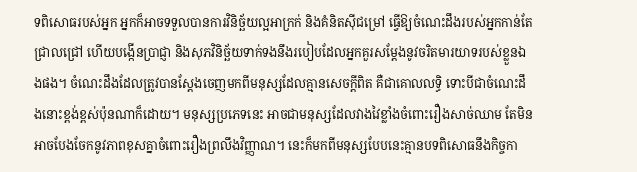ទពិសោធរបស់អ្នក អ្នកក៏អាចទទួលបានការវិនិច្ឆ័យល្អអាក្រក់ និងគំនិតស៊ីជម្រៅ ធ្វើឱ្យចំណេះដឹងរបស់អ្នកកាន់តែជ្រាលជ្រៅ ហើយបង្កើនប្រាជ្ញា និងសុភវិនិច្ឆ័យទាក់ទងនឹងរបៀបដែលអ្នកគួរសម្ដែងនូវចរិតមារយាទរបស់ខ្លួនឯងផង។ ចំណេះដឹងដែលត្រូវបានស្ដែងចេញមកពីមនុស្សដែលគ្មានសេចក្ដីពិត គឺជាគោលលទ្ធិ ទោះបីជាចំណេះដឹងនោះខ្ពង់ខ្ពស់ប៉ុនណាក៏ដោយ។ មនុស្សប្រភេទនេះ អាចជាមនុស្សដែលវាងវៃខ្លាំងចំពោះរឿងសាច់ឈាម តែមិនអាចបែងចែកនូវភាពខុសគ្នាចំពោះរឿងព្រលឹងវិញ្ញាណ។ នេះក៏មកពីមនុស្សបែបនេះគ្មានបទពិសោធនឹងកិច្ចកា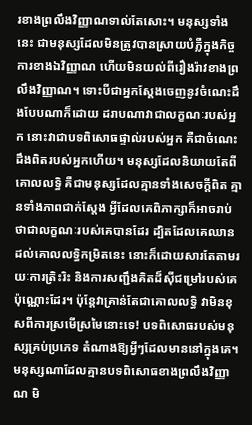រខាងព្រលឹងវិញ្ញាណទាល់តែសោះ។ មនុស្សទាំងនេះ ជាមនុស្សដែលមិនត្រូវបានស្រាយបំភ្លឺក្នុងកិច្ចការខាងឯវិញ្ញាណ ហើយមិនយល់ពីរឿងរ៉ាវខាងព្រលឹងវិញ្ញាណ។ ទោះបីជាអ្នកស្ដែងចេញនូវចំណេះដឹងបែបណាក៏ដោយ ដរាបណាវាជាលក្ខណៈរបស់អ្នក នោះវាជាបទពិសោធផ្ទាល់របស់អ្នក គឺជាចំណេះដឹងពិតរបស់អ្នកហើយ។ មនុស្សដែលនិយាយតែពីគោលលទ្ធិ គឺជាមនុស្សដែលគ្មានទាំងសេចក្ដីពិត គ្មានទាំងភាពជាក់ស្ដែង អ្វីដែលគេពិភាក្សាក៏អាចរាប់ថាជាលក្ខណៈរបស់គេបានដែរ ដ្បិតដែលគេឈានដល់គោលលទ្ធិកម្រិតនេះ នោះក៏ដោយសារតែតាមរយៈការត្រិះរិះ និងការសញ្ជឹងគិតដ៏ស៊ីជម្រៅរបស់គេប៉ុណ្ណោះដែរ។ ប៉ុន្តែវាគ្រាន់តែជាគោលលទ្ធិ វាមិនខុសពីការស្រមើស្រមៃនោះទេ! បទពិសោធរបស់មនុស្សគ្រប់ប្រភេទ តំណាងឱ្យអ្វីៗដែលមាននៅក្នុងគេ។ មនុស្សណាដែលគ្មានបទពិសោធខាងព្រលឹងវិញ្ញាណ មិ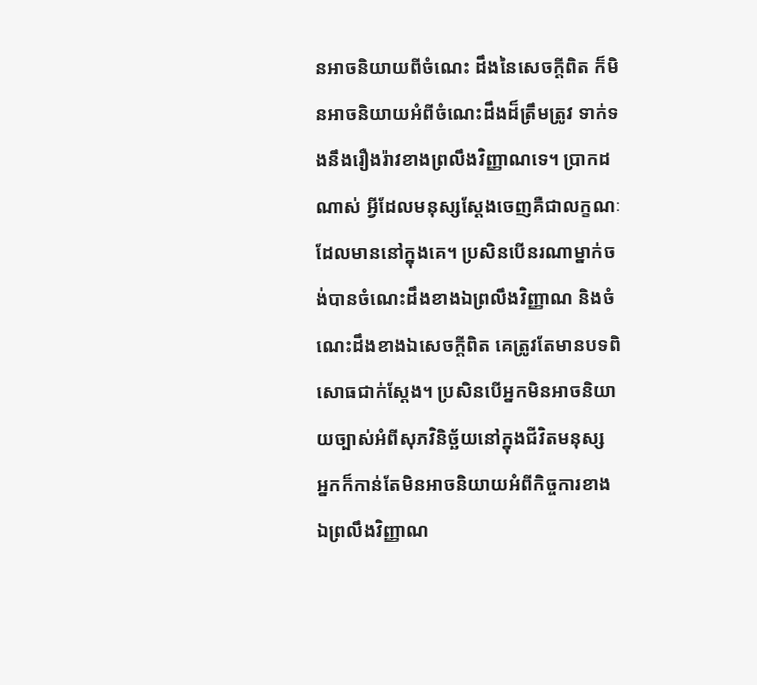នអាចនិយាយពីចំណេះ ដឹងនៃសេចក្ដីពិត ក៏មិនអាចនិយាយអំពីចំណេះដឹងដ៏ត្រឹមត្រូវ ទាក់ទងនឹងរឿងរ៉ាវខាងព្រលឹងវិញ្ញាណទេ។ ប្រាកដណាស់ អ្វីដែលមនុស្សស្ដែងចេញគឺជាលក្ខណៈដែលមាននៅក្នុងគេ។ ប្រសិនបើនរណាម្នាក់ចង់បានចំណេះដឹងខាងឯព្រលឹងវិញ្ញាណ និងចំណេះដឹងខាងឯសេចក្ដីពិត គេត្រូវតែមានបទពិសោធជាក់ស្ដែង។ ប្រសិនបើអ្នកមិនអាចនិយាយច្បាស់អំពីសុភវិនិច្ឆ័យនៅក្នុងជីវិតមនុស្ស អ្នកក៏កាន់តែមិនអាចនិយាយអំពីកិច្ចការខាងឯព្រលឹងវិញ្ញាណ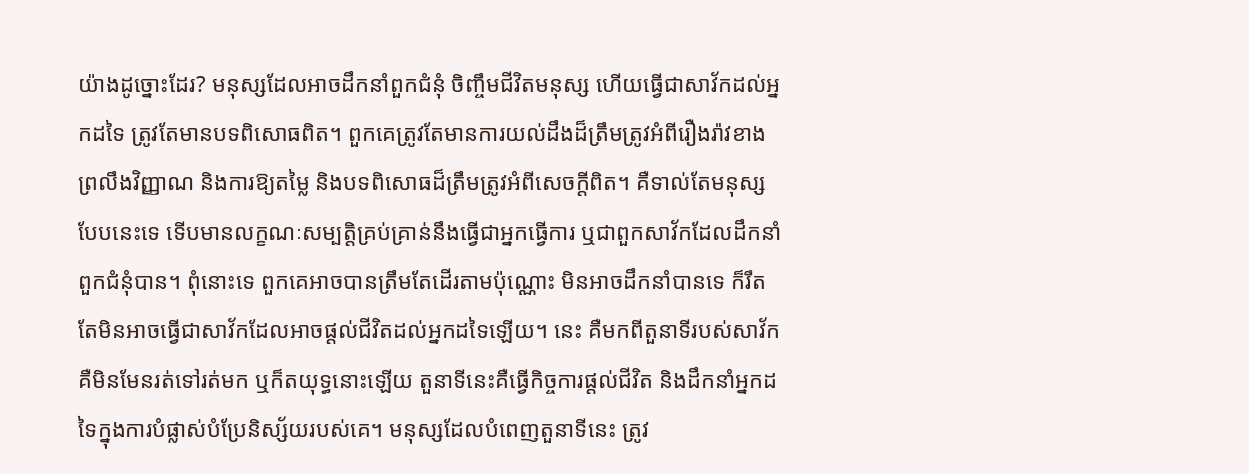យ៉ាងដូច្នោះដែរ? មនុស្សដែលអាចដឹកនាំពួកជំនុំ ចិញ្ចឹមជីវិតមនុស្ស ហើយធ្វើជាសាវ័កដល់អ្នកដទៃ ត្រូវតែមានបទពិសោធពិត។ ពួកគេត្រូវតែមានការយល់ដឹងដ៏ត្រឹមត្រូវអំពីរឿងរ៉ាវខាងព្រលឹងវិញ្ញាណ និងការឱ្យតម្លៃ និងបទពិសោធដ៏ត្រឹមត្រូវអំពីសេចក្ដីពិត។ គឺទាល់តែមនុស្សបែបនេះទេ ទើបមានលក្ខណៈសម្បត្តិគ្រប់គ្រាន់នឹងធ្វើជាអ្នកធ្វើការ ឬជាពួកសាវ័កដែលដឹកនាំពួកជំនុំបាន។ ពុំនោះទេ ពួកគេអាចបានត្រឹមតែដើរតាមប៉ុណ្ណោះ មិនអាចដឹកនាំបានទេ ក៏រឹតតែមិនអាចធ្វើជាសាវ័កដែលអាចផ្ដល់ជីវិតដល់អ្នកដទៃឡើយ។ នេះ គឺមកពីតួនាទីរបស់សាវ័ក គឺមិនមែនរត់ទៅរត់មក ឬក៏តយុទ្ធនោះឡើយ តួនាទីនេះគឺធ្វើកិច្ចការផ្ដល់ជីវិត និងដឹកនាំអ្នកដទៃក្នុងការបំផ្លាស់បំប្រែនិស្ស័យរបស់គេ។ មនុស្សដែលបំពេញតួនាទីនេះ ត្រូវ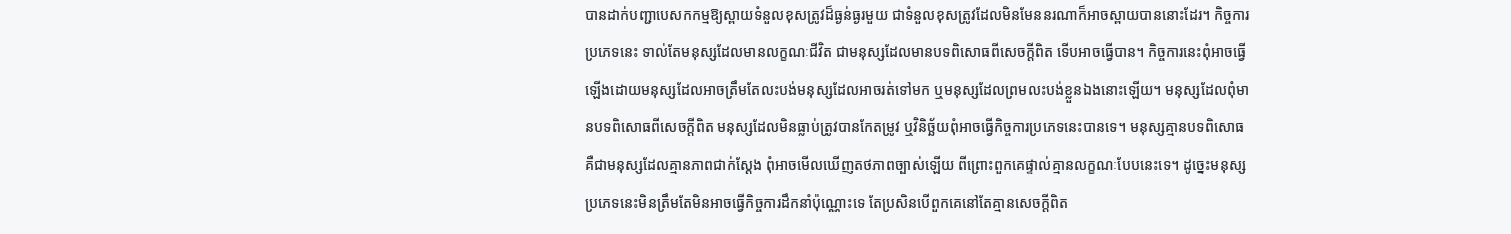បានដាក់បញ្ជាបេសកកម្មឱ្យស្ពាយទំនួលខុសត្រូវដ៏ធ្ងន់ធ្ងរមួយ ជាទំនួលខុសត្រូវដែលមិនមែននរណាក៏អាចស្ពាយបាននោះដែរ។ កិច្ចការប្រភេទនេះ ទាល់តែមនុស្សដែលមានលក្ខណៈជីវិត ជាមនុស្សដែលមានបទពិសោធពីសេចក្ដីពិត ទើបអាចធ្វើបាន។ កិច្ចការនេះពុំអាចធ្វើឡើងដោយមនុស្សដែលអាចត្រឹមតែលះបង់មនុស្សដែលអាចរត់ទៅមក ឬមនុស្សដែលព្រមលះបង់ខ្លួនឯងនោះឡើយ។ មនុស្សដែលពុំមានបទពិសោធពីសេចក្ដីពិត មនុស្សដែលមិនធ្លាប់ត្រូវបានកែតម្រូវ ឬវិនិច្ឆ័យពុំអាចធ្វើកិច្ចការប្រភេទនេះបានទេ។ មនុស្សគ្មានបទពិសោធ គឺជាមនុស្សដែលគ្មានភាពជាក់ស្ដែង ពុំអាចមើលឃើញតថភាពច្បាស់ឡើយ ពីព្រោះពួកគេផ្ទាល់គ្មានលក្ខណៈបែបនេះទេ។ ដូច្នេះមនុស្សប្រភេទនេះមិនត្រឹមតែមិនអាចធ្វើកិច្ចការដឹកនាំប៉ុណ្ណោះទេ តែប្រសិនបើពួកគេនៅតែគ្មានសេចក្ដីពិត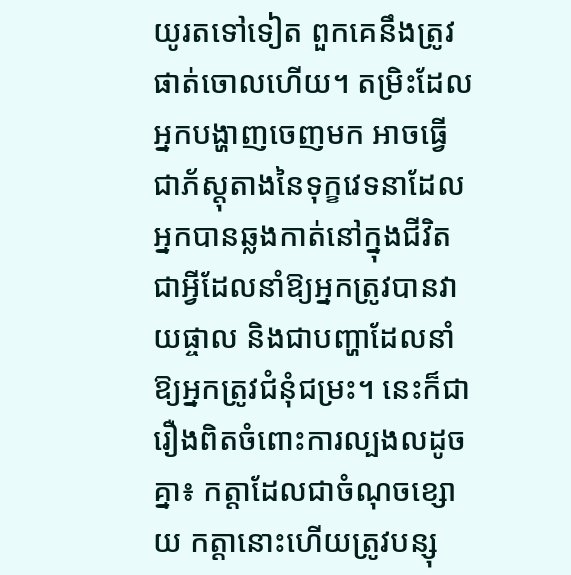យូរតទៅទៀត ពួកគេនឹងត្រូវផាត់ចោលហើយ។ តម្រិះដែលអ្នកបង្ហាញចេញមក អាចធ្វើជាភ័ស្តុតាងនៃទុក្ខវេទនាដែលអ្នកបានឆ្លងកាត់នៅក្នុងជីវិត ជាអ្វីដែលនាំឱ្យអ្នកត្រូវបានវាយផ្ចាល និងជាបញ្ហាដែលនាំឱ្យអ្នកត្រូវជំនុំជម្រះ។ នេះក៏ជារឿងពិតចំពោះការល្បងលដូចគ្នា៖ កត្តាដែលជាចំណុចខ្សោយ កត្តានោះហើយត្រូវបន្សុ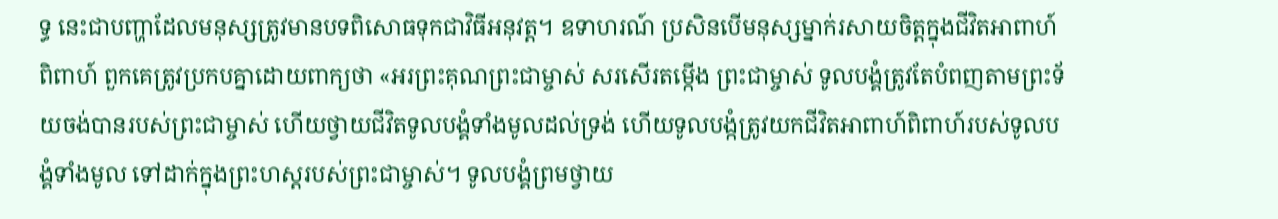ទ្ធ នេះជាបញ្ហាដែលមនុស្សត្រូវមានបទពិសោធទុកជាវិធីអនុវត្ត។ ឧទាហរណ៍ ប្រសិនបើមនុស្សម្នាក់រសាយចិត្តក្នុងជីវិតអាពាហ៍ពិពាហ៍ ពួកគេត្រូវប្រកបគ្នាដោយពាក្យថា «អរព្រះគុណព្រះជាម្ចាស់ សរសើរតម្កើង ព្រះជាម្ចាស់ ទូលបង្គំត្រូវតែបំពញតាមព្រះទ័យចង់បានរបស់ព្រះជាម្ចាស់ ហើយថ្វាយជីវិតទូលបង្គំទាំងមូលដល់ទ្រង់ ហើយទូលបង្កំត្រូវយកជីវិតអាពាហ៍ពិពាហ៍របស់ទូលបង្គំទាំងមូល ទៅដាក់ក្នុងព្រះហស្តរបស់ព្រះជាម្ចាស់។ ទូលបង្គំព្រមថ្វាយ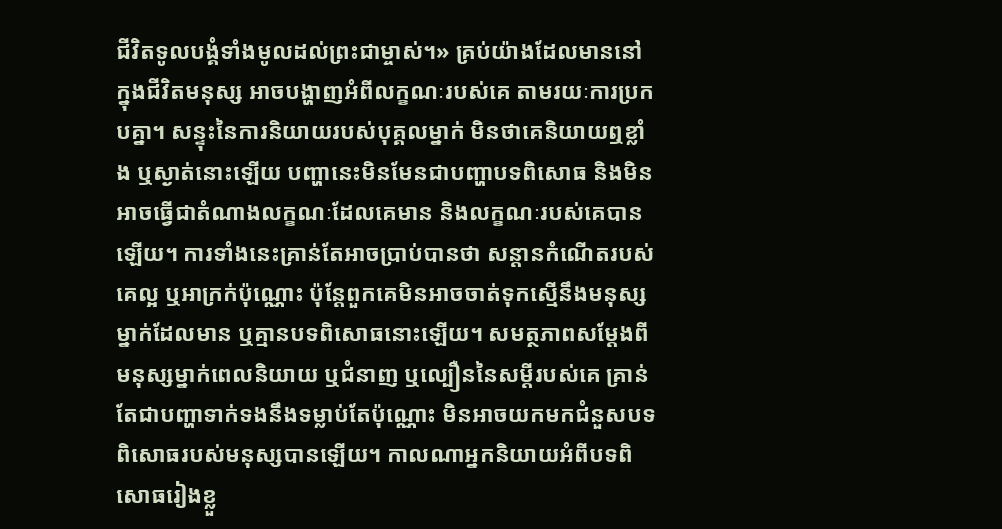ជីវិតទូលបង្គំទាំងមូលដល់ព្រះជាម្ចាស់។» គ្រប់យ៉ាងដែលមាននៅក្នុងជីវិតមនុស្ស អាចបង្ហាញអំពីលក្ខណៈរបស់គេ តាមរយៈការប្រកបគ្នា។ សន្ទុះនៃការនិយាយរបស់បុគ្គលម្នាក់ មិនថាគេនិយាយឮខ្លាំង ឬស្ងាត់នោះឡើយ បញ្ហានេះមិនមែនជាបញ្ហាបទពិសោធ និងមិនអាចធ្វើជាតំណាងលក្ខណៈដែលគេមាន និងលក្ខណៈរបស់គេបានឡើយ។ ការទាំងនេះគ្រាន់តែអាចប្រាប់បានថា សន្ដានកំណើតរបស់គេល្អ ឬអាក្រក់ប៉ុណ្ណោះ ប៉ុន្តែពួកគេមិនអាចចាត់ទុកស្មើនឹងមនុស្សម្នាក់ដែលមាន ឬគ្មានបទពិសោធនោះឡើយ។ សមត្ថភាពសម្ដែងពីមនុស្សម្នាក់ពេលនិយាយ ឬជំនាញ ឬល្បឿននៃសម្ដីរបស់គេ គ្រាន់តែជាបញ្ហាទាក់ទងនឹងទម្លាប់តែប៉ុណ្ណោះ មិនអាចយកមកជំនួសបទពិសោធរបស់មនុស្សបានឡើយ។ កាលណាអ្នកនិយាយអំពីបទពិសោធរៀងខ្លួ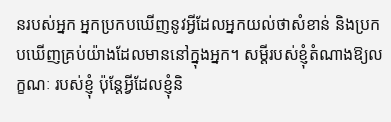នរបស់អ្នក អ្នកប្រកបឃើញនូវអ្វីដែលអ្នកយល់ថាសំខាន់ និងប្រកបឃើញគ្រប់យ៉ាងដែលមាននៅក្នុងអ្នក។ សម្ដីរបស់ខ្ញុំតំណាងឱ្យលក្ខណៈ របស់ខ្ញុំ ប៉ុន្តែអ្វីដែលខ្ញុំនិ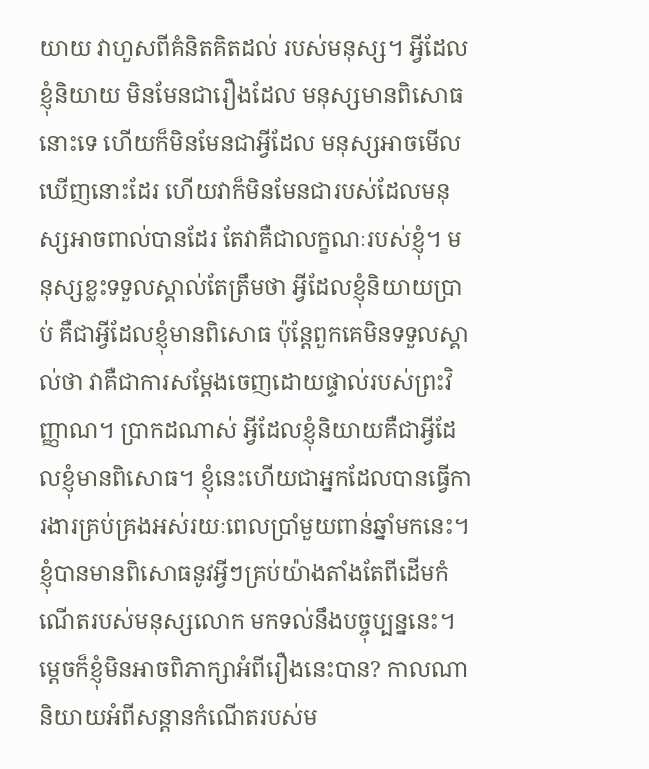យាយ វាហួសពីគំនិតគិតដល់ របស់មនុស្ស។ អ្វីដែលខ្ញុំនិយាយ មិនមែនជារឿងដែល មនុស្សមានពិសោធនោះទេ ហើយក៏មិនមែនជាអ្វីដែល មនុស្សអាចមើលឃើញនោះដែរ ហើយវាក៏មិនមែនជារបស់ដែលមនុស្សអាចពាល់បានដែរ តែវាគឺជាលក្ខណៈរបស់ខ្ញុំ។ មនុស្សខ្លះទទួលស្គាល់តែត្រឹមថា អ្វីដែលខ្ញុំនិយាយប្រាប់ គឺជាអ្វីដែលខ្ញុំមានពិសោធ ប៉ុន្តែពួកគេមិនទទួលស្គាល់ថា វាគឺជាការសម្ដែងចេញដោយផ្ទាល់របស់ព្រះវិញ្ញាណ។ ប្រាកដណាស់ អ្វីដែលខ្ញុំនិយាយគឺជាអ្វីដែលខ្ញុំមានពិសោធ។ ខ្ញុំនេះហើយជាអ្នកដែលបានធ្វើការងារគ្រប់គ្រងអស់រយៈពេលប្រាំមួយពាន់ឆ្នាំមកនេះ។ ខ្ញុំបានមានពិសោធនូវអ្វីៗគ្រប់យ៉ាងតាំងតែពីដើមកំណើតរបស់មនុស្សលោក មកទល់នឹងបច្ចុប្បន្ននេះ។ ម្ដេចក៏ខ្ញុំមិនអាចពិភាក្សាអំពីរឿងនេះបាន? កាលណានិយាយអំពីសន្ដានកំណើតរបស់ម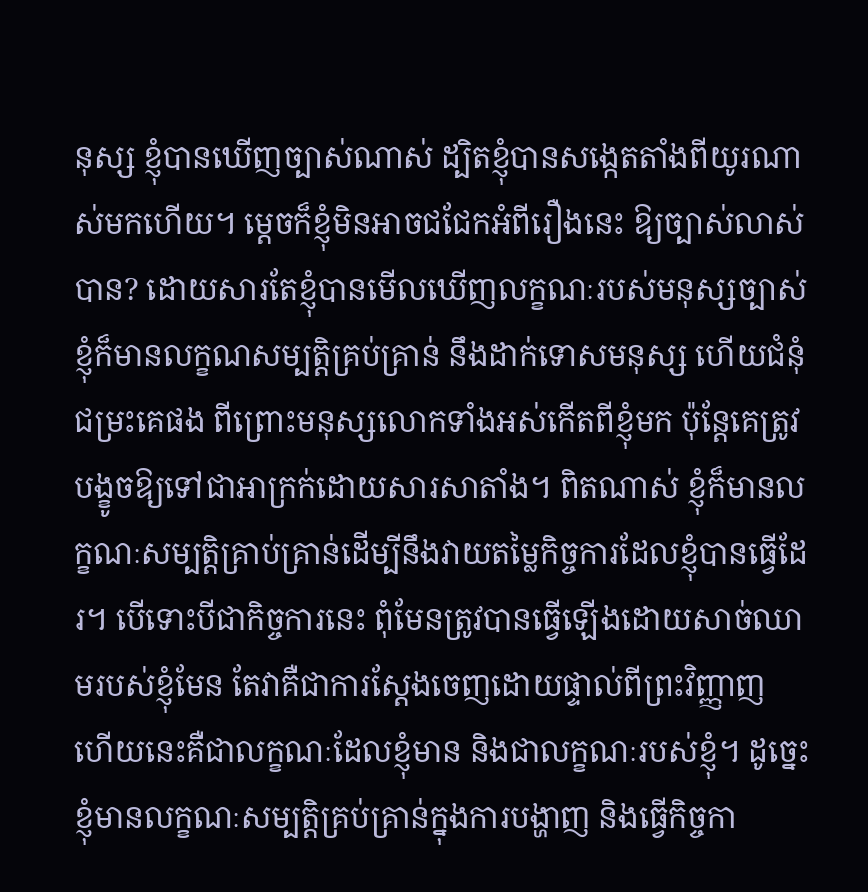នុស្ស ខ្ញុំបានឃើញច្បាស់ណាស់ ដ្បិតខ្ញុំបានសង្កេតតាំងពីយូរណាស់មកហើយ។ ម្ដេចក៏ខ្ញុំមិនអាចជជែកអំពីរឿងនេះ ឱ្យច្បាស់លាស់បាន? ដោយសារតែខ្ញុំបានមើលឃើញលក្ខណៈរបស់មនុស្សច្បាស់ ខ្ញុំក៏មានលក្ខណសម្បត្តិគ្រប់គ្រាន់ នឹងដាក់ទោសមនុស្ស ហើយជំនុំជម្រះគេផង ពីព្រោះមនុស្សលោកទាំងអស់កើតពីខ្ញុំមក ប៉ុន្តែគេត្រូវបង្ខូចឱ្យទៅជាអាក្រក់ដោយសារសាតាំង។ ពិតណាស់ ខ្ញុំក៏មានលក្ខណៈសម្បត្តិគ្រាប់គ្រាន់ដើម្បីនឹងវាយតម្លៃកិច្ចការដែលខ្ញុំបានធ្វើដែរ។ បើទោះបីជាកិច្ចការនេះ ពុំមែនត្រូវបានធ្វើឡើងដោយសាច់ឈាមរបស់ខ្ញុំមែន តែវាគឺជាការស្ដែងចេញដោយផ្ទាល់ពីព្រះវិញ្ញាញ ហើយនេះគឺជាលក្ខណៈដែលខ្ញុំមាន និងជាលក្ខណៈរបស់ខ្ញុំ។ ដូច្នេះ ខ្ញុំមានលក្ខណៈសម្បត្តិគ្រប់គ្រាន់ក្នុងការបង្ហាញ និងធ្វើកិច្ចកា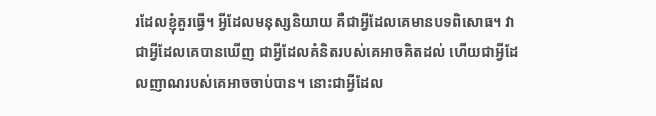រដែលខ្ញុំគួរធ្វើ។ អ្វីដែលមនុស្សនិយាយ គឺជាអ្វីដែលគេមានបទពិសោធ។ វាជាអ្វីដែលគេបានឃើញ ជាអ្វីដែលគំនិតរបស់គេអាចគិតដល់ ហើយជាអ្វីដែលញាណរបស់គេអាចចាប់បាន។ នោះជាអ្វីដែល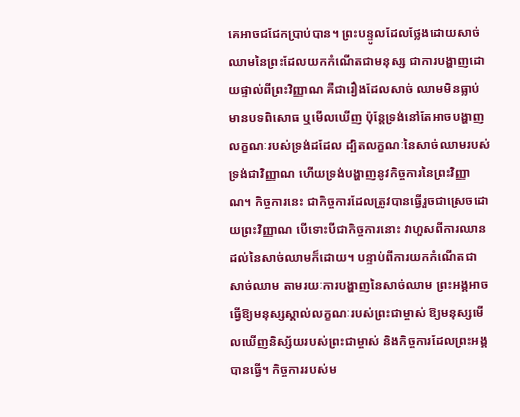គេអាចជជែកប្រាប់បាន។ ព្រះបន្ទូលដែលថ្លែងដោយសាច់ឈាមនៃព្រះដែលយកកំណើតជាមនុស្ស ជាការបង្ហាញដោយផ្ទាល់ពីព្រះវិញ្ញាណ គឺជារឿងដែលសាច់ ឈាមមិនធ្លាប់មានបទពិសោធ ឬមើលឃើញ ប៉ុន្តែទ្រង់នៅតែអាចបង្ហាញលក្ខណៈរបស់ទ្រង់ដដែល ដ្បិតលក្ខណៈនៃសាច់ឈាមរបស់ទ្រង់ជាវិញ្ញាណ ហើយទ្រង់បង្ហាញនូវកិច្ចការនៃព្រះវិញ្ញាណ។ កិច្ចការនេះ ជាកិច្ចការដែលត្រូវបានធ្វើរួចជាស្រេចដោយព្រះវិញ្ញាណ បើទោះបីជាកិច្ចការនោះ វាហួសពីការឈានដល់នៃសាច់ឈាមក៏ដោយ។ បន្ទាប់ពីការយកកំណើតជាសាច់ឈាម តាមរយៈការបង្ហាញនៃសាច់ឈាម ព្រះអង្គអាចធ្វើឱ្យមនុស្សស្គាល់លក្ខណៈរបស់ព្រះជាម្ចាស់ ឱ្យមនុស្សមើលឃើញនិស្ស័យរបស់ព្រះជាម្ចាស់ និងកិច្ចការដែលព្រះអង្គបានធ្វើ។ កិច្ចការរបស់ម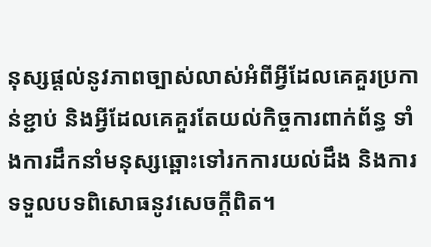នុស្សផ្ដល់នូវភាពច្បាស់លាស់អំពីអ្វីដែលគេគួរប្រកាន់ខ្ជាប់ និងអ្វីដែលគេគួរតែយល់កិច្ចការពាក់ព័ន្ធ ទាំងការដឹកនាំមនុស្សឆ្ពោះទៅរកការយល់ដឹង និងការទទួលបទពិសោធនូវសេចក្ដីពិត។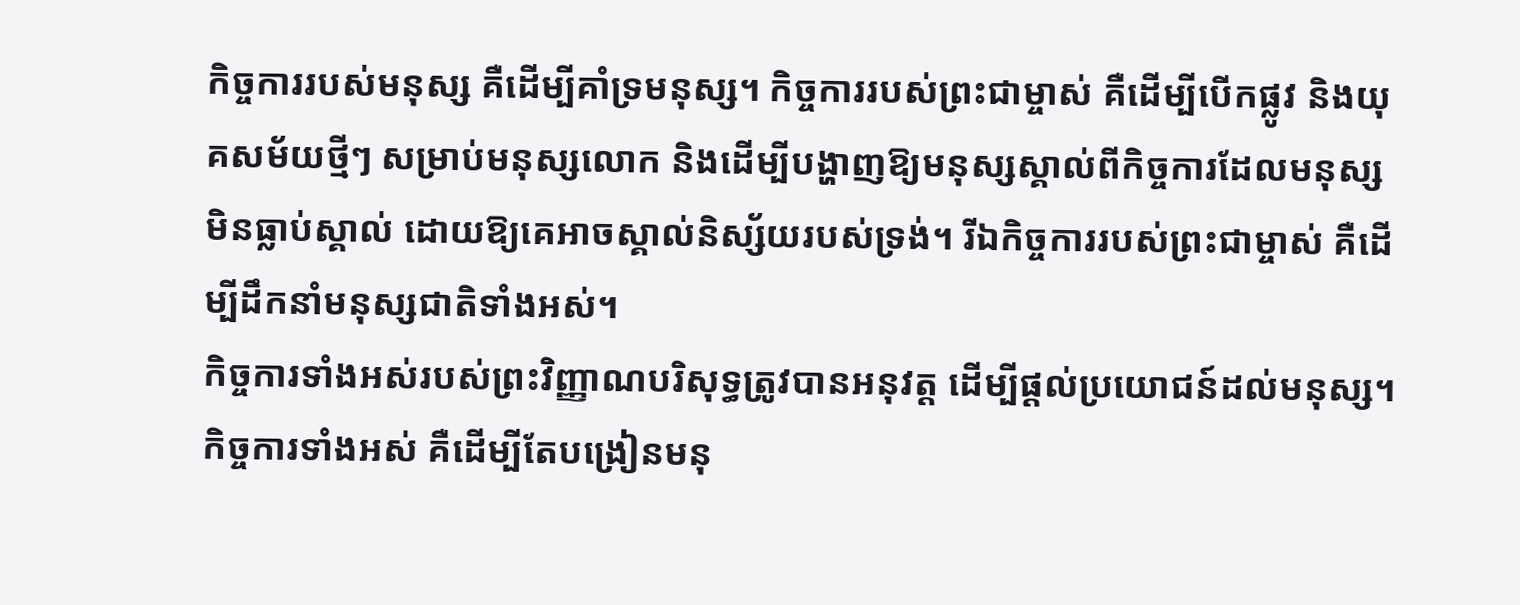កិច្ចការរបស់មនុស្ស គឺដើម្បីគាំទ្រមនុស្ស។ កិច្ចការរបស់ព្រះជាម្ចាស់ គឺដើម្បីបើកផ្លូវ និងយុគសម័យថ្មីៗ សម្រាប់មនុស្សលោក និងដើម្បីបង្ហាញឱ្យមនុស្សស្គាល់ពីកិច្ចការដែលមនុស្សមិនធ្លាប់ស្គាល់ ដោយឱ្យគេអាចស្គាល់និស្ស័យរបស់ទ្រង់។ រីឯកិច្ចការរបស់ព្រះជាម្ចាស់ គឺដើម្បីដឹកនាំមនុស្សជាតិទាំងអស់។
កិច្ចការទាំងអស់របស់ព្រះវិញ្ញាណបរិសុទ្ធត្រូវបានអនុវត្ត ដើម្បីផ្ដល់ប្រយោជន៍ដល់មនុស្ស។ កិច្ចការទាំងអស់ គឺដើម្បីតែបង្រៀនមនុ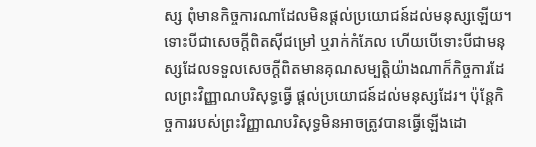ស្ស ពុំមានកិច្ចការណាដែលមិនផ្ដល់ប្រយោជន៍ដល់មនុស្សឡើយ។ ទោះបីជាសេចក្ដីពិតស៊ីជម្រៅ ឬរាក់កំភែល ហើយបើទោះបីជាមនុស្សដែលទទួលសេចក្ដីពិតមានគុណសម្បត្តិយ៉ាងណាក៏កិច្ចការដែលព្រះវិញ្ញាណបរិសុទ្ធធ្វើ ផ្ដល់ប្រយោជន៍ដល់មនុស្សដែរ។ ប៉ុន្តែកិច្ចការរបស់ព្រះវិញ្ញាណបរិសុទ្ធមិនអាចត្រូវបានធ្វើឡើងដោ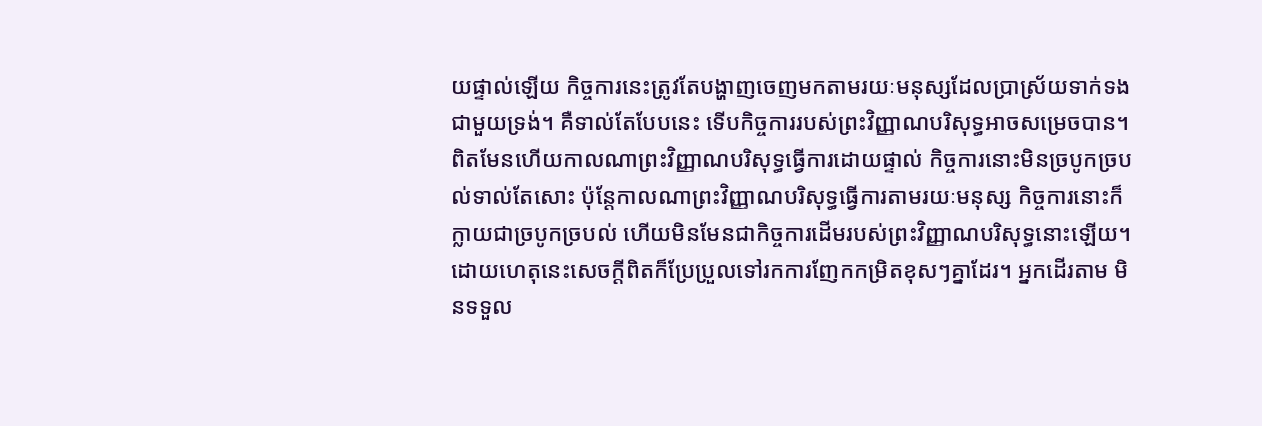យផ្ទាល់ឡើយ កិច្ចការនេះត្រូវតែបង្ហាញចេញមកតាមរយៈមនុស្សដែលប្រាស្រ័យទាក់ទងជាមួយទ្រង់។ គឺទាល់តែបែបនេះ ទើបកិច្ចការរបស់ព្រះវិញ្ញាណបរិសុទ្ធអាចសម្រេចបាន។ ពិតមែនហើយកាលណាព្រះវិញ្ញាណបរិសុទ្ធធ្វើការដោយផ្ទាល់ កិច្ចការនោះមិនច្របូកច្របល់ទាល់តែសោះ ប៉ុន្តែកាលណាព្រះវិញ្ញាណបរិសុទ្ធធ្វើការតាមរយៈមនុស្ស កិច្ចការនោះក៏ក្លាយជាច្របូកច្របល់ ហើយមិនមែនជាកិច្ចការដើមរបស់ព្រះវិញ្ញាណបរិសុទ្ធនោះឡើយ។ ដោយហេតុនេះសេចក្ដីពិតក៏ប្រែប្រួលទៅរកការញែកកម្រិតខុសៗគ្នាដែរ។ អ្នកដើរតាម មិនទទួល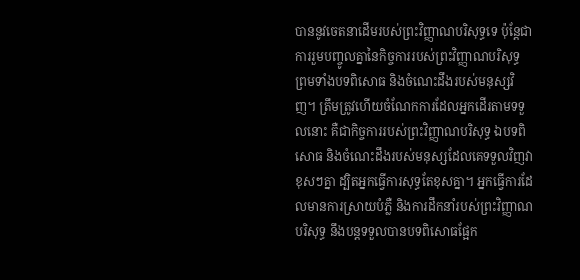បាននូវចេតនាដើមរបស់ព្រះវិញ្ញាណបរិសុទ្ធទេ ប៉ុន្តែជាការរួមបញ្ចូលគ្នានៃកិច្ចការរបស់ព្រះវិញ្ញាណបរិសុទ្ធ ព្រមទាំងបទពិសោធ និងចំណេះដឹងរបស់មនុស្សវិញ។ ត្រឹមត្រូវហើយចំណែកការដែលអ្នកដើរតាមទទួលនោះ គឺជាកិច្ចការរបស់ព្រះវិញ្ញាណបរិសុទ្ធ ឯបទពិសោធ និងចំណេះដឹងរបស់មនុស្សដែលគេទទួលវិញវាខុសៗគ្នា ដ្បិតអ្នកធ្វើការសុទ្ធតែខុសគ្នា។ អ្នកធ្វើការដែលមានការស្រាយបំភ្លឺ និងការដឹកនាំរបស់ព្រះវិញ្ញាណបរិសុទ្ធ នឹងបន្តទទួលបានបទពិសោធផ្អែក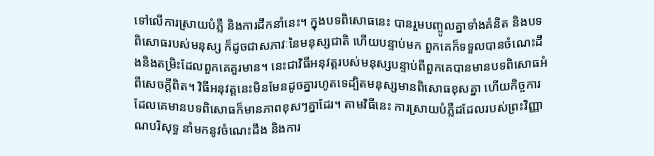ទៅលើការស្រាយបំភ្លឺ និងការដឹកនាំនេះ។ ក្នុងបទពិសោធនេះ បានរួមបញ្ចូលគ្នាទាំងគំនិត និងបទពិសោធរបស់មនុស្ស ក៏ដូចជាសភាវៈនៃមនុស្សជាតិ ហើយបន្ទាប់មក ពួកគេក៏ទទួលបានចំណេះដឹងនិងតម្រិះដែលពួកគេគួរមាន។ នេះជាវិធីអនុវត្តរបស់មនុស្សបន្ទាប់ពីពួកគេបានមានបទពិសោធអំពីសេចក្ដីពិត។ វិធីអនុវត្តនេះមិនមែនដូចគ្នារហូតទេដ្បិតមនុស្សមានពិសោធខុសគ្នា ហើយកិច្ចការដែលគេមានបទពិសោធក៏មានភាពខុសៗគ្នាដែរ។ តាមវិធីនេះ ការស្រាយបំភ្លឺដដែលរបស់ព្រះវិញ្ញាណបរិសុទ្ធ នាំមកនូវចំណេះដឹង និងការ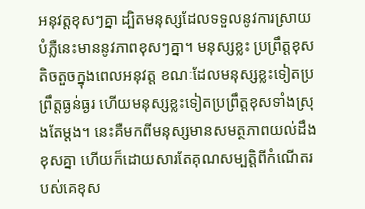អនុវត្តខុសៗគ្នា ដ្បិតមនុស្សដែលទទួលនូវការស្រាយបំភ្លឺនេះមាននូវភាពខុសៗគ្នា។ មនុស្សខ្លះ ប្រព្រឹត្តខុសតិចតួចក្នុងពេលអនុវត្ត ខណៈដែលមនុស្សខ្លះទៀតប្រព្រឹត្តធ្ងន់ធ្ងរ ហើយមនុស្សខ្លះទៀតប្រព្រឹត្តខុសទាំងស្រុងតែម្ដង។ នេះគឺមកពីមនុស្សមានសមត្ថភាពយល់ដឹងខុសគ្នា ហើយក៏ដោយសារតែគុណសម្បត្តិពីកំណើតរបស់គេខុស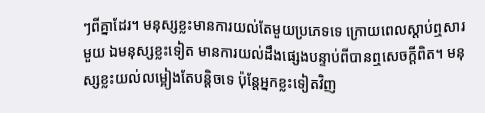ៗពីគ្នាដែរ។ មនុស្សខ្លះមានការយល់តែមួយប្រភេទទេ ក្រោយពេលស្ដាប់ឮសារមួយ ឯមនុស្សខ្លះទៀត មានការយល់ដឹងផ្សេងបន្ទាប់ពីបានឮសេចក្ដីពិត។ មនុស្សខ្លះយល់លម្អៀងតែបន្តិចទេ ប៉ុន្តែអ្នកខ្លះទៀតវិញ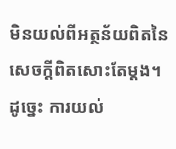មិនយល់ពីអត្ថន័យពិតនៃសេចក្ដីពិតសោះតែម្ដង។ ដូច្នេះ ការយល់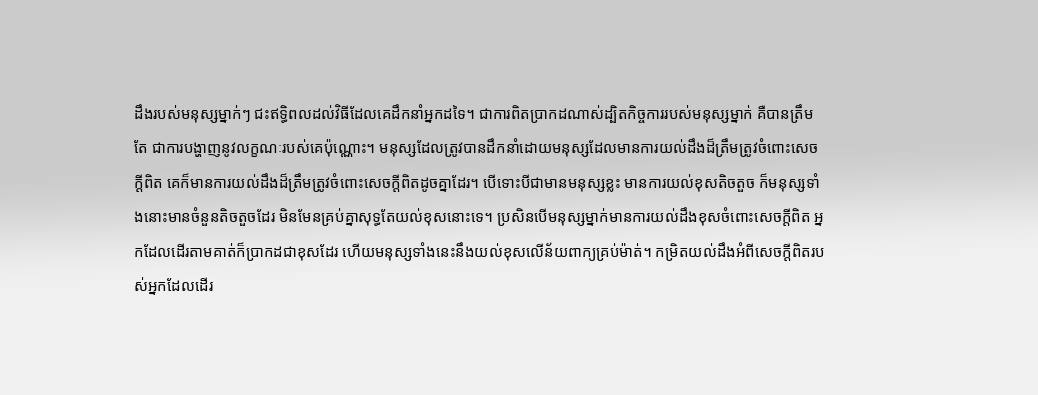ដឹងរបស់មនុស្សម្នាក់ៗ ជះឥទ្ធិពលដល់វិធីដែលគេដឹកនាំអ្នកដទៃ។ ជាការពិតប្រាកដណាស់ដ្បិតកិច្ចការរបស់មនុស្សម្នាក់ គឺបានត្រឹមតែ ជាការបង្ហាញនូវលក្ខណៈរបស់គេប៉ុណ្ណោះ។ មនុស្សដែលត្រូវបានដឹកនាំដោយមនុស្សដែលមានការយល់ដឹងដ៏ត្រឹមត្រូវចំពោះសេចក្ដីពិត គេក៏មានការយល់ដឹងដ៏ត្រឹមត្រូវចំពោះសេចក្ដីពិតដូចគ្នាដែរ។ បើទោះបីជាមានមនុស្សខ្លះ មានការយល់ខុសតិចតួច ក៏មនុស្សទាំងនោះមានចំនួនតិចតួចដែរ មិនមែនគ្រប់គ្នាសុទ្ធតែយល់ខុសនោះទេ។ ប្រសិនបើមនុស្សម្នាក់មានការយល់ដឹងខុសចំពោះសេចក្ដីពិត អ្នកដែលដើរតាមគាត់ក៏ប្រាកដជាខុសដែរ ហើយមនុស្សទាំងនេះនឹងយល់ខុសលើន័យពាក្យគ្រប់ម៉ាត់។ កម្រិតយល់ដឹងអំពីសេចក្ដីពិតរបស់អ្នកដែលដើរ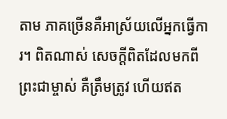តាម ភាគច្រើនគឺអាស្រ័យលើអ្នកធ្វើការ។ ពិតណាស់ សេចក្ដីពិតដែលមកពីព្រះជាម្ចាស់ គឺត្រឹមត្រូវ ហើយឥត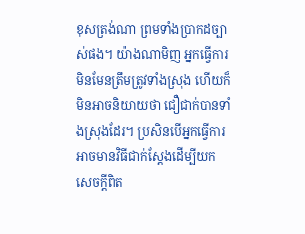ខុសត្រង់ណា ព្រមទាំងប្រាកដច្បាស់ផង។ យ៉ាងណាមិញ អ្នកធ្វើការមិនមែនត្រឹមត្រូវទាំងស្រុង ហើយក៏មិនអាចនិយាយថា ជឿជាក់បានទាំងស្រុងដែរ។ ប្រសិនបើអ្នកធ្វើការអាចមានវិធីជាក់ស្ដែងដើម្បីយកសេចក្ដីពិត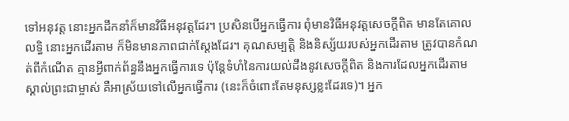ទៅអនុវត្ត នោះអ្នកដឹកនាំក៏មានវិធីអនុវត្តដែរ។ ប្រសិនបើអ្នកធ្វើការ ពុំមានវិធីអនុវត្តសេចក្ដីពិត មានតែគោលលទ្ធិ នោះអ្នកដើរតាម ក៏មិនមានភាពជាក់ស្ដែងដែរ។ គុណសម្បត្តិ និងនិស្ស័យរបស់អ្នកដើរតាម ត្រូវបានកំណត់ពីកំណើត គ្មានអ្វីពាក់ព័ន្ធនឹងអ្នកធ្វើការទេ ប៉ុន្តែទំហំនៃការយល់ដឹងនូវសេចក្ដីពិត និងការដែលអ្នកដើរតាមស្គាល់ព្រះជាម្ចាស់ គឺអាស្រ័យទៅលើអ្នកធ្វើការ (នេះក៏ចំពោះតែមនុស្សខ្លះដែរទេ)។ អ្នក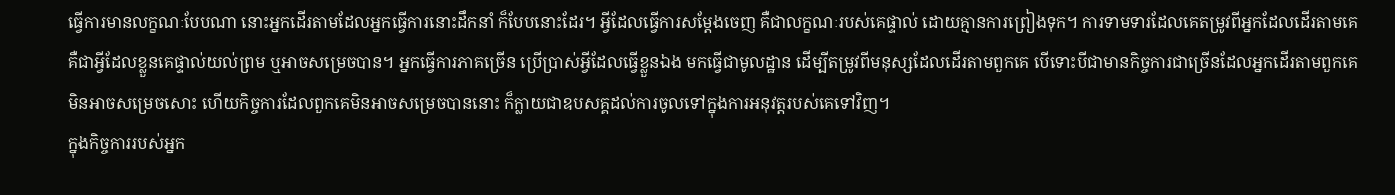ធ្វើការមានលក្ខណៈបែបណា នោះអ្នកដើរតាមដែលអ្នកធ្វើការនោះដឹកនាំ ក៏បែបនោះដែរ។ អ្វីដែលធ្វើការសម្ដែងចេញ គឺជាលក្ខណៈរបស់គេផ្ទាល់ ដោយគ្មានការព្រៀងទុក។ ការទាមទារដែលគេតម្រូវពីអ្នកដែលដើរតាមគេ គឺជាអ្វីដែលខ្លួនគេផ្ទាល់យល់ព្រម ឬអាចសម្រេចបាន។ អ្នកធ្វើការភាគច្រើន ប្រើប្រាស់អ្វីដែលធ្វើខ្លួនឯង មកធ្វើជាមូលដ្ឋាន ដើម្បីតម្រូវពីមនុស្សដែលដើរតាមពួកគេ បើទោះបីជាមានកិច្ចការជាច្រើនដែលអ្នកដើរតាមពួកគេ មិនអាចសម្រេចសោះ ហើយកិច្ចការដែលពួកគេមិនអាចសម្រេចបាននោះ ក៏ក្លាយជាឧបសគ្គដល់ការចូលទៅក្នុងការអនុវត្តរបស់គេទៅវិញ។
ក្នុងកិច្ចការរបស់អ្នក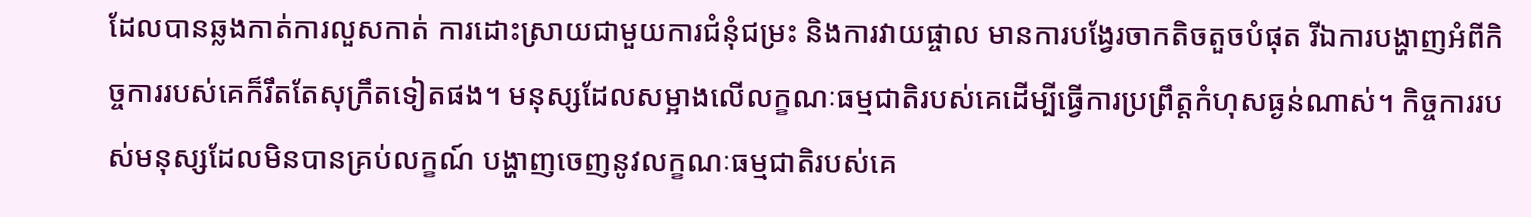ដែលបានឆ្លងកាត់ការលួសកាត់ ការដោះស្រាយជាមួយការជំនុំជម្រះ និងការវាយផ្ចាល មានការបង្វែរចាកតិចតួចបំផុត រីឯការបង្ហាញអំពីកិច្ចការរបស់គេក៏រឹតតែសុក្រឹតទៀតផង។ មនុស្សដែលសម្អាងលើលក្ខណៈធម្មជាតិរបស់គេដើម្បីធ្វើការប្រព្រឹត្តកំហុសធ្ងន់ណាស់។ កិច្ចការរបស់មនុស្សដែលមិនបានគ្រប់លក្ខណ៍ បង្ហាញចេញនូវលក្ខណៈធម្មជាតិរបស់គេ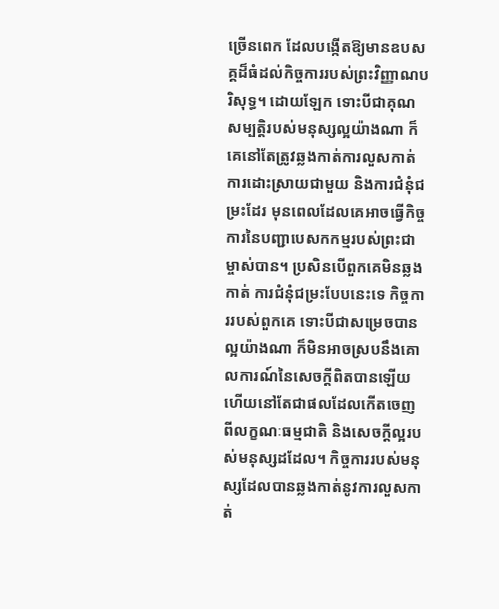ច្រើនពេក ដែលបង្កើតឱ្យមានឧបសគ្គដ៏ធំដល់កិច្ចការរបស់ព្រះវិញ្ញាណបរិសុទ្ធ។ ដោយឡែក ទោះបីជាគុណសម្បត្តិរបស់មនុស្សល្អយ៉ាងណា ក៏គេនៅតែត្រូវឆ្លងកាត់ការលួសកាត់ ការដោះស្រាយជាមួយ និងការជំនុំជម្រះដែរ មុនពេលដែលគេអាចធ្វើកិច្ចការនៃបញ្ជាបេសកកម្មរបស់ព្រះជាម្ចាស់បាន។ ប្រសិនបើពួកគេមិនឆ្លងកាត់ ការជំនុំជម្រះបែបនេះទេ កិច្ចការរបស់ពួកគេ ទោះបីជាសម្រេចបានល្អយ៉ាងណា ក៏មិនអាចស្របនឹងគោលការណ៍នៃសេចក្ដីពិតបានឡើយ ហើយនៅតែជាផលដែលកើតចេញពីលក្ខណៈធម្មជាតិ និងសេចក្ដីល្អរបស់មនុស្សដដែល។ កិច្ចការរបស់មនុស្សដែលបានឆ្លងកាត់នូវការលួសកាត់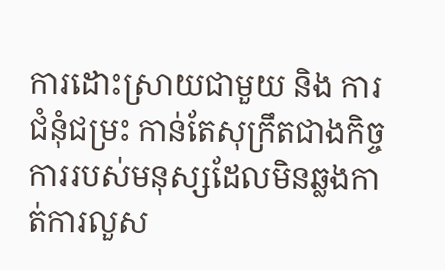ការដោះស្រាយជាមួយ និង ការជំនុំជម្រះ កាន់តែសុក្រឹតជាងកិច្ចការរបស់មនុស្សដែលមិនឆ្លងកាត់ការលួស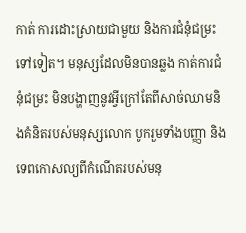កាត់ ការដោះស្រាយជាមួយ និងការជំនុំជម្រះទៅទៀត។ មនុស្សដែលមិនបានឆ្លង កាត់ការជំនុំជម្រះ មិនបង្ហាញនូវអ្វីក្រៅតែពីសាច់ឈាមនិងគំនិតរបស់មនុស្សលោក បូករួមទាំងបញ្ញា និងទេពកោសល្យពីកំណើតរបស់មនុ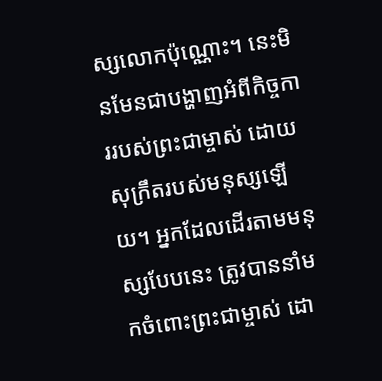ស្សលោកប៉ុណ្ណោះ។ នេះមិនមែនជាបង្ហាញអំពីកិច្ចការរបស់ព្រះជាម្ចាស់ ដោយសុក្រឹតរបស់មនុស្សឡើយ។ អ្នកដែលដើរតាមមនុស្សបែបនេះ ត្រូវបាននាំមកចំពោះព្រះជាម្ចាស់ ដោ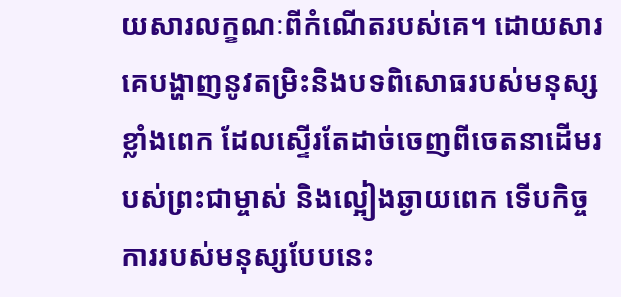យសារលក្ខណៈពីកំណើតរបស់គេ។ ដោយសារគេបង្ហាញនូវតម្រិះនិងបទពិសោធរបស់មនុស្សខ្លាំងពេក ដែលស្ទើរតែដាច់ចេញពីចេតនាដើមរបស់ព្រះជាម្ចាស់ និងល្អៀងឆ្ងាយពេក ទើបកិច្ចការរបស់មនុស្សបែបនេះ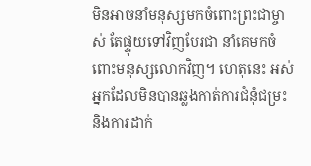មិនអាចនាំមនុស្សមកចំពោះព្រះជាម្ចាស់ តែផ្ទុយទៅវិញបែរជា នាំគេមកចំពោះមនុស្សលោកវិញ។ ហេតុនេះ អស់អ្នកដែលមិនបានឆ្លងកាត់ការជំនុំជម្រះ និងការដាក់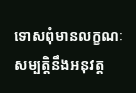ទោសពុំមានលក្ខណៈសម្បត្តិនឹងអនុវត្ត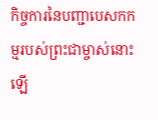កិច្ចការនៃបញ្ជាបេសកកម្មរបស់ព្រះជាម្ចាស់នោះឡើ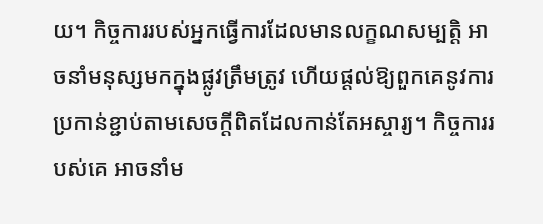យ។ កិច្ចការរបស់អ្នកធ្វើការដែលមានលក្ខណសម្បត្តិ អាចនាំមនុស្សមកក្នុងផ្លូវត្រឹមត្រូវ ហើយផ្ដល់ឱ្យពួកគេនូវការប្រកាន់ខ្ជាប់តាមសេចក្ដីពិតដែលកាន់តែអស្ចារ្យ។ កិច្ចការរបស់គេ អាចនាំម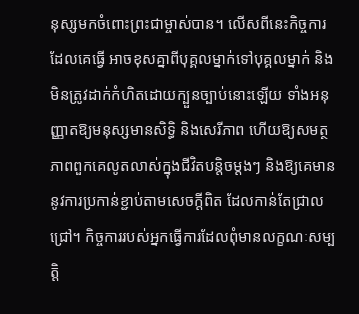នុស្សមកចំពោះព្រះជាម្ចាស់បាន។ លើសពីនេះកិច្ចការដែលគេធ្វើ អាចខុសគ្នាពីបុគ្គលម្នាក់ទៅបុគ្គលម្នាក់ និងមិនត្រូវដាក់កំហិតដោយក្បួនច្បាប់នោះឡើយ ទាំងអនុញ្ញាតឱ្យមនុស្សមានសិទ្ធិ និងសេរីភាព ហើយឱ្យសមត្ថភាពពួកគេលូតលាស់ក្នុងជីវិតបន្តិចម្ដងៗ និងឱ្យគេមាននូវការប្រកាន់ខ្ជាប់តាមសេចក្ដីពិត ដែលកាន់តែជ្រាលជ្រៅ។ កិច្ចការរបស់អ្នកធ្វើការដែលពុំមានលក្ខណៈសម្បត្តិ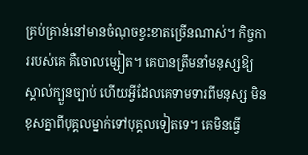គ្រប់គ្រាន់នៅមានចំណុចខ្វះខាតច្រើនណាស់។ កិច្ចការរបស់គេ គឺចោលម្សៀត។ គេបានត្រឹមនាំមនុស្សឱ្យស្គាល់ក្បួនច្បាប់ ហើយអ្វីដែលគេទាមទារពីមនុស្ស មិនខុសគ្នាពីបុគ្គលម្នាក់ទៅបុគ្គលទៀតទេ។ គេមិនធ្វើ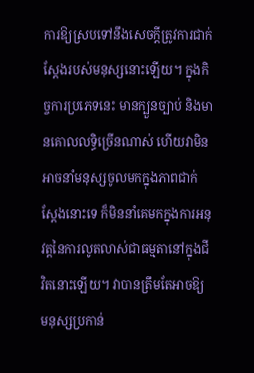ការឱ្យស្របទៅនឹងសេចក្ដីត្រូវការជាក់ស្ដែងរបស់មនុស្សនោះឡើយ។ ក្នុងកិច្ចការប្រភេទនេះ មានក្បួនច្បាប់ និងមានគោលលទ្ធិច្រើនណាស់ ហើយវាមិនអាចនាំមនុស្សចូលមកក្នុងភាពជាក់ស្ដែងនោះទេ ក៏មិននាំគេមកក្នុងការអនុវត្តនៃការលូតលាស់ជាធម្មតានៅក្នុងជីវិតនោះឡើយ។ វាបានត្រឹមតែអាចឱ្យមនុស្សប្រកាន់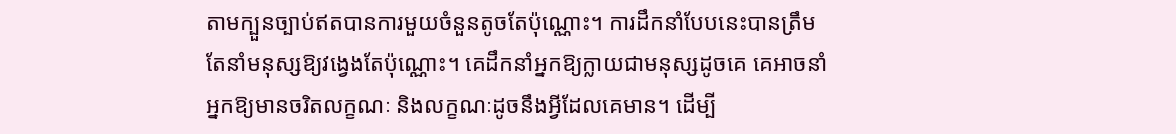តាមក្បួនច្បាប់ឥតបានការមួយចំនួនតូចតែប៉ុណ្ណោះ។ ការដឹកនាំបែបនេះបានត្រឹមតែនាំមនុស្សឱ្យវង្វេងតែប៉ុណ្ណោះ។ គេដឹកនាំអ្នកឱ្យក្លាយជាមនុស្សដូចគេ គេអាចនាំអ្នកឱ្យមានចរិតលក្ខណៈ និងលក្ខណៈដូចនឹងអ្វីដែលគេមាន។ ដើម្បី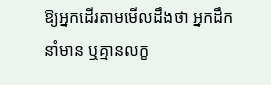ឱ្យអ្នកដើរតាមមើលដឹងថា អ្នកដឹកនាំមាន ឬគ្មានលក្ខ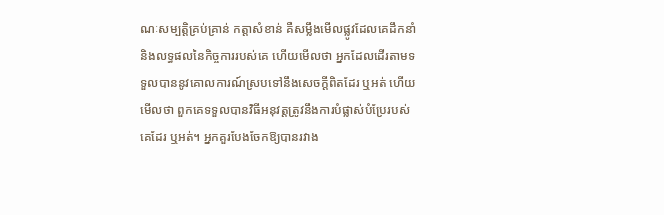ណៈសម្បត្តិគ្រប់គ្រាន់ កត្តាសំខាន់ គឺសម្លឹងមើលផ្លូវដែលគេដឹកនាំ និងលទ្ធផលនៃកិច្ចការរបស់គេ ហើយមើលថា អ្នកដែលដើរតាមទទួលបាននូវគោលការណ៍ស្របទៅនឹងសេចក្ដីពិតដែរ ឬអត់ ហើយមើលថា ពួកគេទទួលបានវិធីអនុវត្តត្រូវនឹងការបំផ្លាស់បំប្រែរបស់គេដែរ ឬអត់។ អ្នកគួរបែងចែកឱ្យបានរវាង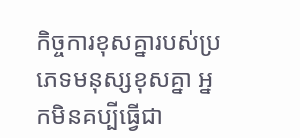កិច្ចការខុសគ្នារបស់ប្រភេទមនុស្សខុសគ្នា អ្នកមិនគប្បីធ្វើជា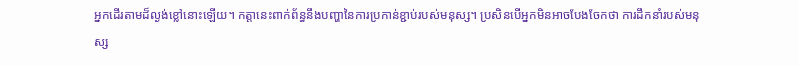អ្នកដើរតាមដ៏ល្ងង់ខ្លៅនោះឡើយ។ កត្តានេះពាក់ព័ន្ធនឹងបញ្ហានៃការប្រកាន់ខ្ជាប់របស់មនុស្ស។ ប្រសិនបើអ្នកមិនអាចបែងចែកថា ការដឹកនាំរបស់មនុស្ស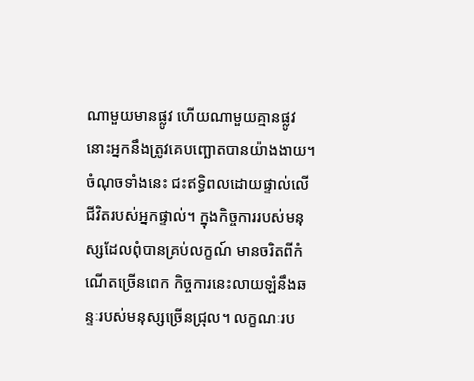ណាមួយមានផ្លូវ ហើយណាមួយគ្មានផ្លូវ នោះអ្នកនឹងត្រូវគេបញ្ឆោតបានយ៉ាងងាយ។ ចំណុចទាំងនេះ ជះឥទ្ធិពលដោយផ្ទាល់លើជីវិតរបស់អ្នកផ្ទាល់។ ក្នុងកិច្ចការរបស់មនុស្សដែលពុំបានគ្រប់លក្ខណ៍ មានចរិតពីកំណើតច្រើនពេក កិច្ចការនេះលាយឡំនឹងឆន្ទៈរបស់មនុស្សច្រើនជ្រុល។ លក្ខណៈរប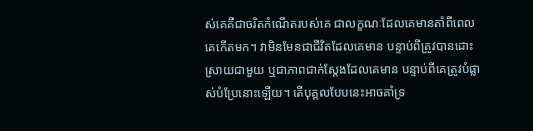ស់គេគឺជាចរិតកំណើតរបស់គេ ជាលក្ខណៈដែលគេមានតាំពីពេលគេកើតមក។ វាមិនមែនជាជីវិតដែលគេមាន បន្ទាប់ពីត្រូវបានដោះស្រាយជាមួយ ឬជាភាពជាក់ស្ដែងដែលគេមាន បន្ទាប់ពីគេត្រូវបំផ្លាស់បំប្រែនោះឡើយ។ តើបុគ្គលបែបនេះអាចគាំទ្រ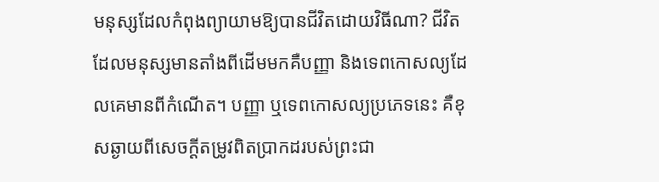មនុស្សដែលកំពុងព្យាយាមឱ្យបានជីវិតដោយវិធីណា? ជីវិតដែលមនុស្សមានតាំងពីដើមមកគឺបញ្ញា និងទេពកោសល្យដែលគេមានពីកំណើត។ បញ្ញា ឬទេពកោសល្យប្រភេទនេះ គឺខុសឆ្ងាយពីសេចក្ដីតម្រូវពិតប្រាកដរបស់ព្រះជា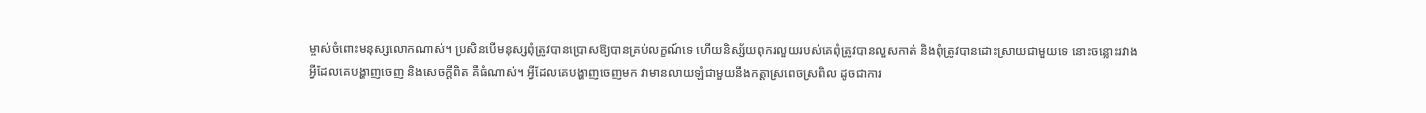ម្ចាស់ចំពោះមនុស្សលោកណាស់។ ប្រសិនបើមនុស្សពុំត្រូវបានប្រោសឱ្យបានគ្រប់លក្ខណ៍ទេ ហើយនិស្ស័យពុករលួយរបស់គេពុំត្រូវបានលួសកាត់ និងពុំត្រូវបានដោះស្រាយជាមួយទេ នោះចន្លោះរវាងអ្វីដែលគេបង្ហាញចេញ និងសេចក្ដីពិត គឺធំណាស់។ អ្វីដែលគេបង្ហាញចេញមក វាមានលាយឡំជាមួយនឹងកត្តាស្រពេចស្រពិល ដូចជាការ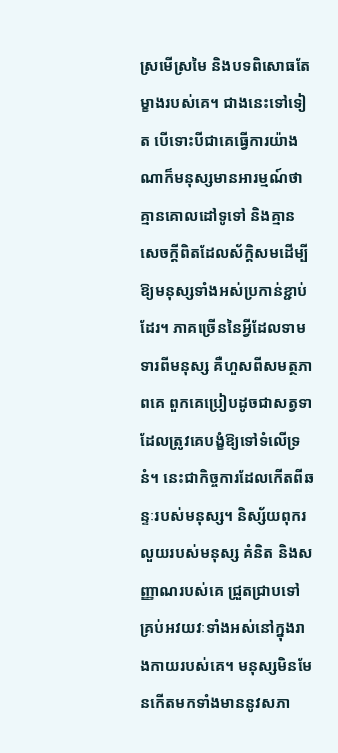ស្រមើស្រមៃ និងបទពិសោធតែម្ខាងរបស់គេ។ ជាងនេះទៅទៀត បើទោះបីជាគេធ្វើការយ៉ាងណាក៏មនុស្សមានអារម្មណ៍ថា គ្មានគោលដៅទូទៅ និងគ្មានសេចក្ដីពិតដែលស័ក្ដិសមដើម្បីឱ្យមនុស្សទាំងអស់ប្រកាន់ខ្ជាប់ដែរ។ ភាគច្រើននៃអ្វីដែលទាមទារពីមនុស្ស គឺហួសពីសមត្ថភាពគេ ពួកគេប្រៀបដូចជាសត្វទាដែលត្រូវគេបង្ខំឱ្យទៅទំលើទ្រនំ។ នេះជាកិច្ចការដែលកើតពីឆន្ទៈរបស់មនុស្ស។ និស្ស័យពុករលួយរបស់មនុស្ស គំនិត និងសញ្ញាណរបស់គេ ជ្រួតជ្រាបទៅគ្រប់អវយវៈទាំងអស់នៅក្នុងរាងកាយរបស់គេ។ មនុស្សមិនមែនកើតមកទាំងមាននូវសភា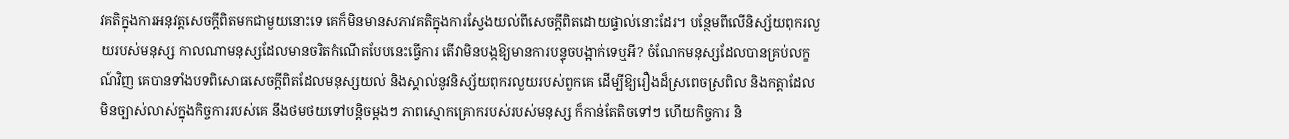វគតិក្នុងការអនុវត្តសេចក្ដីពិតមកជាមួយនោះទេ គេក៏មិនមានសភាវគតិក្នុងការស្វែងយល់ពីសេចក្ដីពិតដោយផ្ទាល់នោះដែរ។ បន្ថែមពីលើនិស្ស័យពុករលួយរបស់មនុស្ស កាលណាមនុស្សដែលមានចរិតកំណើតបែបនេះធ្វើការ តើវាមិនបង្កឱ្យមានការបន្ទុចបង្អាក់ទេឬអី? ចំណែកមនុស្សដែលបានគ្រប់លក្ខណ៍វិញ គេបានទាំងបទពិសោធសេចក្ដីពិតដែលមនុស្សយល់ និងស្គាល់នូវនិស្ស័យពុករលួយរបស់ពួកគេ ដើម្បីឱ្យរឿងដ៏ស្រពេចស្រពិល និងកត្តាដែលមិនច្បាស់លាស់ក្នុងកិច្ចការរបស់គេ នឹងថមថយទៅបន្តិចម្ដងៗ ភាពស្មោកគ្រោករបស់របស់មនុស្ស ក៏កាន់តែតិចទៅៗ ហើយកិច្ចការ និ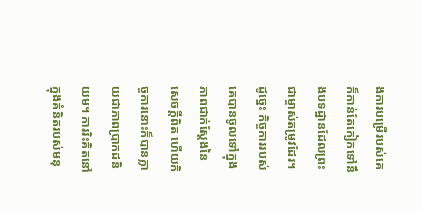ងការបម្រើរបស់គេក៏កាន់តែកៀកទៅនឹងបទដ្ឋានដែលព្រះជាម្ចាស់តម្រូវដែរ។ ដូច្នេះ កិច្ចការរបស់គេបានចូលទៅក្នុងភាពជាក់ស្ដែងនៃសេចក្ដីពិត ហើយកិច្ចការនោះក៏បានក្លាយជាភាពប្រាកដនិយម។ ការរិះគិតនៅក្នុងគំនិតរបស់មនុ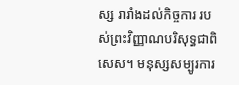ស្ស រារាំងដល់កិច្ចការ របស់ព្រះវិញ្ញាណបរិសុទ្ធជាពិសេស។ មនុស្សសម្បូរការ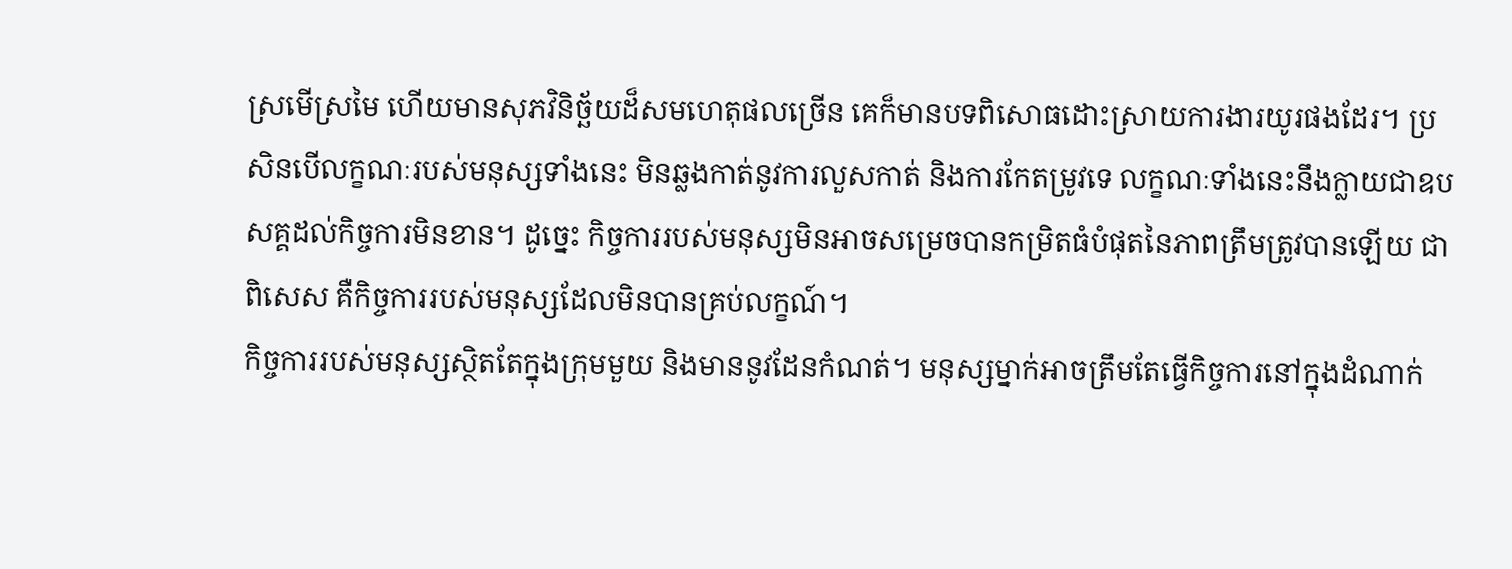ស្រមើស្រមៃ ហើយមានសុភវិនិច្ឆ័យដ៏សមហេតុផលច្រើន គេក៏មានបទពិសោធដោះស្រាយការងារយូរផងដែរ។ ប្រសិនបើលក្ខណៈរបស់មនុស្សទាំងនេះ មិនឆ្លងកាត់នូវការលួសកាត់ និងការកែតម្រូវទេ លក្ខណៈទាំងនេះនឹងក្លាយជាឧបសគ្គដល់កិច្ចការមិនខាន។ ដូច្នេះ កិច្ចការរបស់មនុស្សមិនអាចសម្រេចបានកម្រិតធំបំផុតនៃភាពត្រឹមត្រូវបានឡើយ ជាពិសេស គឺកិច្ចការរបស់មនុស្សដែលមិនបានគ្រប់លក្ខណ៍។
កិច្ចការរបស់មនុស្សស្ថិតតែក្នុងក្រុមមួយ និងមាននូវដែនកំណត់។ មនុស្សម្នាក់អាចត្រឹមតែធ្វើកិច្ចការនៅក្នុងដំណាក់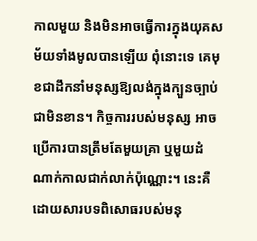កាលមួយ និងមិនអាចធ្វើការក្នុងយុគសម័យទាំងមូលបានឡើយ ពុំនោះទេ គេមុខជាដឹកនាំមនុស្សឱ្យលង់ក្នុងក្បួនច្បាប់ជាមិនខាន។ កិច្ចការរបស់មនុស្ស អាចប្រើការបានត្រឹមតែមួយគ្រា ឬមួយដំណាក់កាលជាក់លាក់ប៉ុណ្ណោះ។ នេះគឺដោយសារបទពិសោធរបស់មនុ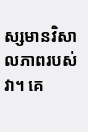ស្សមានវិសាលភាពរបស់វា។ គេ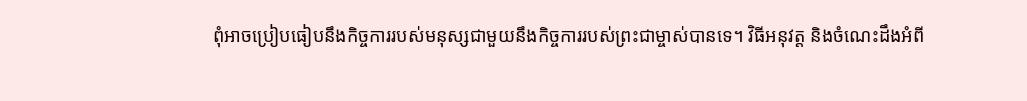ពុំអាចប្រៀបធៀបនឹងកិច្ចការរបស់មនុស្សជាមួយនឹងកិច្ចការរបស់ព្រះជាម្ចាស់បានទេ។ វិធីអនុវត្ត និងចំណេះដឹងអំពី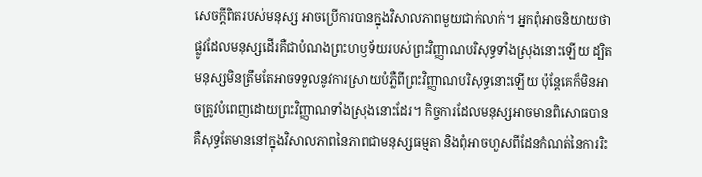សេចក្ដីពិតរបស់មនុស្ស អាចប្រើការបានក្នុងវិសាលភាពមួយជាក់លាក់។ អ្នកពុំអាចនិយាយថា ផ្លូវដែលមនុស្សដើរគឺជាបំណងព្រះហឫទ័យរបស់ព្រះវិញ្ញាណបរិសុទ្ធទាំងស្រុងនោះឡើយ ដ្បិតមនុស្សមិនត្រឹមតែអាចទទួលនូវការស្រាយបំភ្លឺពីព្រះវិញ្ញាណបរិសុទ្ធនោះឡើយ ប៉ុន្តែគេក៏មិនអាចត្រូវបំពេញដោយព្រះវិញ្ញាណទាំងស្រុងនោះដែរ។ កិច្ចការដែលមនុស្សអាចមានពិសោធបាន គឺសុទ្ធតែមាននៅក្នុងវិសាលភាពនៃភាពជាមនុស្សធម្មតា និងពុំអាចហួសពីដែនកំណត់នៃការរិះ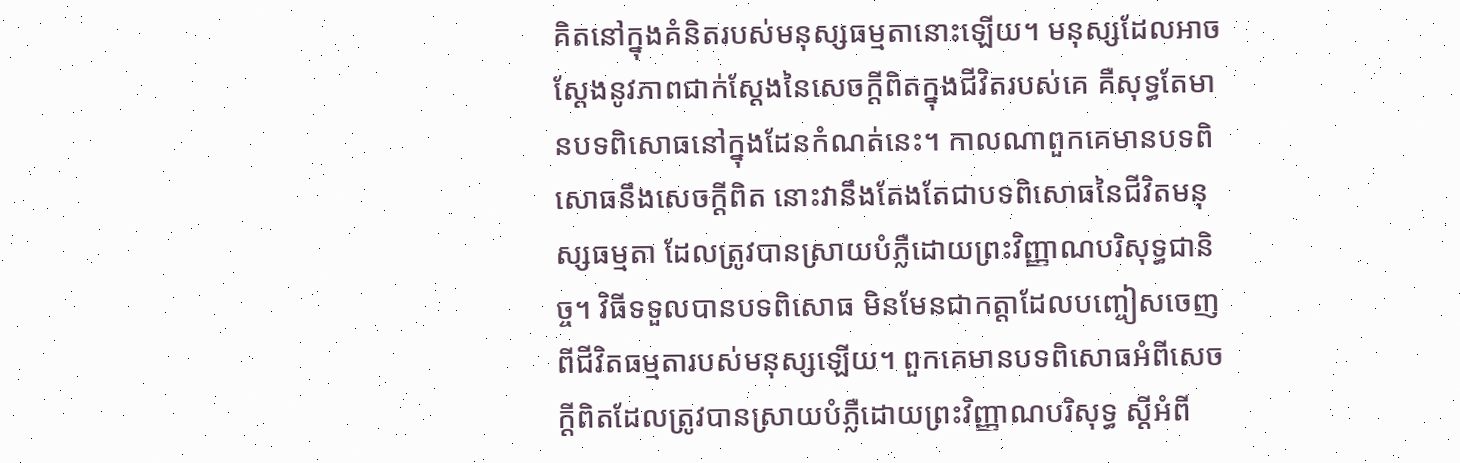គិតនៅក្នុងគំនិតរបស់មនុស្សធម្មតានោះឡើយ។ មនុស្សដែលអាចស្ដែងនូវភាពជាក់ស្ដែងនៃសេចក្ដីពិតក្នុងជីវិតរបស់គេ គឺសុទ្ធតែមានបទពិសោធនៅក្នុងដែនកំណត់នេះ។ កាលណាពួកគេមានបទពិសោធនឹងសេចក្ដីពិត នោះវានឹងតែងតែជាបទពិសោធនៃជីវិតមនុស្សធម្មតា ដែលត្រូវបានស្រាយបំភ្លឺដោយព្រះវិញ្ញាណបរិសុទ្ធជានិច្ច។ វិធីទទួលបានបទពិសោធ មិនមែនជាកត្តាដែលបញ្ចៀសចេញពីជីវិតធម្មតារបស់មនុស្សឡើយ។ ពួកគេមានបទពិសោធអំពីសេចក្ដីពិតដែលត្រូវបានស្រាយបំភ្លឺដោយព្រះវិញ្ញាណបរិសុទ្ធ ស្ដីអំពី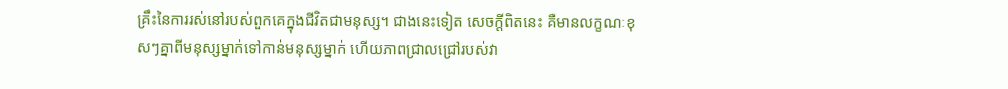គ្រឹះនៃការរស់នៅរបស់ពួកគេក្នុងជីវិតជាមនុស្ស។ ជាងនេះទៀត សេចក្ដីពិតនេះ គឺមានលក្ខណៈខុសៗគ្នាពីមនុស្សម្នាក់ទៅកាន់មនុស្សម្នាក់ ហើយភាពជ្រាលជ្រៅរបស់វា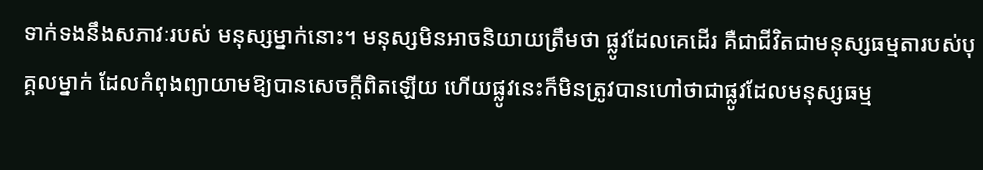ទាក់ទងនឹងសភាវៈរបស់ មនុស្សម្នាក់នោះ។ មនុស្សមិនអាចនិយាយត្រឹមថា ផ្លូវដែលគេដើរ គឺជាជីវិតជាមនុស្សធម្មតារបស់បុគ្គលម្នាក់ ដែលកំពុងព្យាយាមឱ្យបានសេចក្ដីពិតឡើយ ហើយផ្លូវនេះក៏មិនត្រូវបានហៅថាជាផ្លូវដែលមនុស្សធម្ម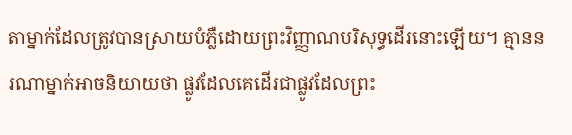តាម្នាក់ដែលត្រូវបានស្រាយបំភ្លឺដោយព្រះវិញ្ញាណបរិសុទ្ធដើរនោះឡើយ។ គ្មាននរណាម្នាក់អាចនិយាយថា ផ្លូវដែលគេដើរជាផ្លូវដែលព្រះ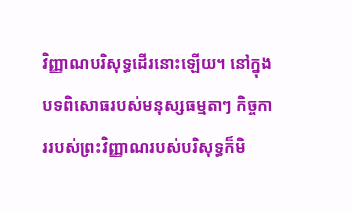វិញ្ញាណបរិសុទ្ធដើរនោះឡើយ។ នៅក្នុងបទពិសោធរបស់មនុស្សធម្មតាៗ កិច្ចការរបស់ព្រះវិញ្ញាណរបស់បរិសុទ្ធក៏មិ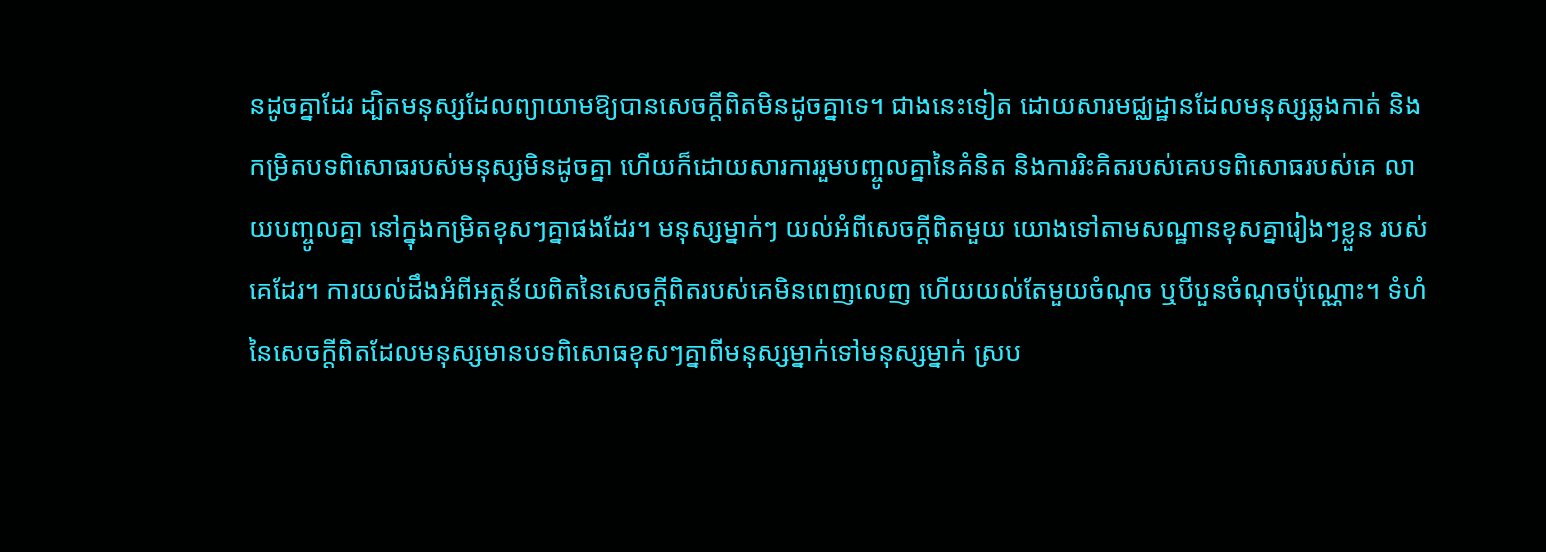នដូចគ្នាដែរ ដ្បិតមនុស្សដែលព្យាយាមឱ្យបានសេចក្ដីពិតមិនដូចគ្នាទេ។ ជាងនេះទៀត ដោយសារមជ្ឈដ្ឋានដែលមនុស្សឆ្លងកាត់ និងកម្រិតបទពិសោធរបស់មនុស្សមិនដូចគ្នា ហើយក៏ដោយសារការរួមបញ្ចូលគ្នានៃគំនិត និងការរិះគិតរបស់គេបទពិសោធរបស់គេ លាយបញ្ចូលគ្នា នៅក្នុងកម្រិតខុសៗគ្នាផងដែរ។ មនុស្សម្នាក់ៗ យល់អំពីសេចក្ដីពិតមួយ យោងទៅតាមសណ្ឋានខុសគ្នារៀងៗខ្លួន របស់គេដែរ។ ការយល់ដឹងអំពីអត្ថន័យពិតនៃសេចក្ដីពិតរបស់គេមិនពេញលេញ ហើយយល់តែមួយចំណុច ឬបីបួនចំណុចប៉ុណ្ណោះ។ ទំហំនៃសេចក្ដីពិតដែលមនុស្សមានបទពិសោធខុសៗគ្នាពីមនុស្សម្នាក់ទៅមនុស្សម្នាក់ ស្រប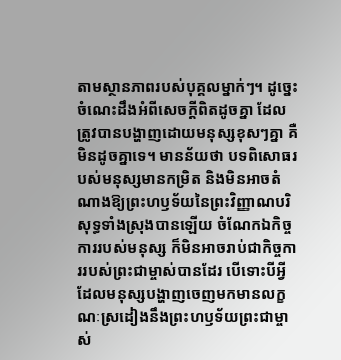តាមស្ថានភាពរបស់បុគ្គលម្នាក់ៗ។ ដូច្នេះចំណេះដឹងអំពីសេចក្ដីពិតដូចគ្នា ដែលត្រូវបានបង្ហាញដោយមនុស្សខុសៗគ្នា គឺមិនដូចគ្នាទេ។ មានន័យថា បទពិសោធរបស់មនុស្សមានកម្រិត និងមិនអាចតំណាងឱ្យព្រះហឫទ័យនៃព្រះវិញ្ញាណបរិសុទ្ធទាំងស្រុងបានឡើយ ចំណែកឯកិច្ចការរបស់មនុស្ស ក៏មិនអាចរាប់ជាកិច្ចការរបស់ព្រះជាម្ចាស់បានដែរ បើទោះបីអ្វីដែលមនុស្សបង្ហាញចេញមកមានលក្ខណៈស្រដៀងនឹងព្រះហឫទ័យព្រះជាម្ចាស់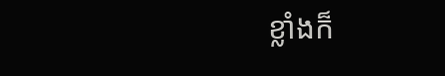ខ្លាំងក៏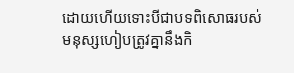ដោយហើយទោះបីជាបទពិសោធរបស់មនុស្សហៀបត្រូវគ្នានឹងកិ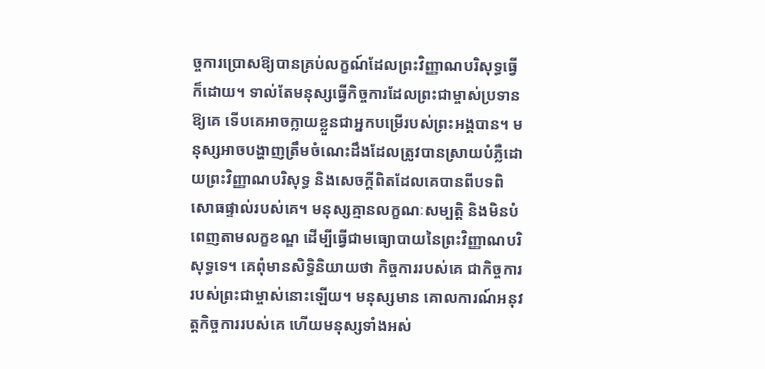ច្ចការប្រោសឱ្យបានគ្រប់លក្ខណ៍ដែលព្រះវិញ្ញាណបរិសុទ្ធធ្វើក៏ដោយ។ ទាល់តែមនុស្សធ្វើកិច្ចការដែលព្រះជាម្ចាស់ប្រទានឱ្យគេ ទើបគេអាចក្លាយខ្លួនជាអ្នកបម្រើរបស់ព្រះអង្គបាន។ មនុស្សអាចបង្ហាញត្រឹមចំណេះដឹងដែលត្រូវបានស្រាយបំភ្លឺដោយព្រះវិញ្ញាណបរិសុទ្ធ និងសេចក្ដីពិតដែលគេបានពីបទពិសោធផ្ទាល់របស់គេ។ មនុស្សគ្មានលក្ខណៈសម្បត្តិ និងមិនបំពេញតាមលក្ខខណ្ឌ ដើម្បីធ្វើជាមធ្យោបាយនៃព្រះវិញ្ញាណបរិសុទ្ធទេ។ គេពុំមានសិទ្ធិនិយាយថា កិច្ចការរបស់គេ ជាកិច្ចការរបស់ព្រះជាម្ចាស់នោះឡើយ។ មនុស្សមាន គោលការណ៍អនុវត្តកិច្ចការរបស់គេ ហើយមនុស្សទាំងអស់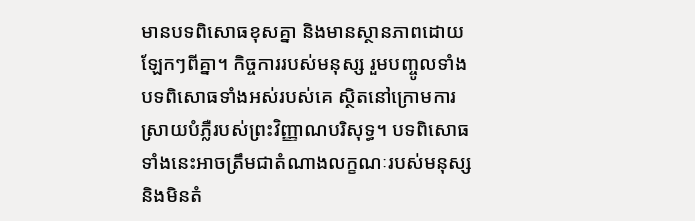មានបទពិសោធខុសគ្នា និងមានស្ថានភាពដោយឡែកៗពីគ្នា។ កិច្ចការរបស់មនុស្ស រួមបញ្ចូលទាំងបទពិសោធទាំងអស់របស់គេ ស្ថិតនៅក្រោមការស្រាយបំភ្លឺរបស់ព្រះវិញ្ញាណបរិសុទ្ធ។ បទពិសោធទាំងនេះអាចត្រឹមជាតំណាងលក្ខណៈរបស់មនុស្ស និងមិនតំ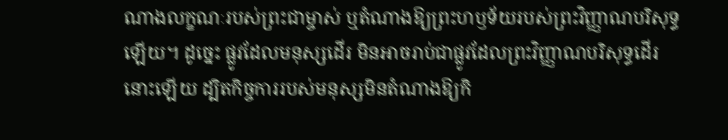ណាងលក្ខណៈរបស់ព្រះជាម្ចាស់ ឬតំណាងឱ្យព្រះហឫទ័យរបស់ព្រះវិញ្ញាណបរិសុទ្ធឡើយ។ ដូច្នេះ ផ្លូវដែលមនុស្សដើរ មិនអាចរាប់ជាផ្លូវដែលព្រះវិញ្ញាណបរិសុទ្ធដើរនោះឡើយ ដ្បិតកិច្ចការរបស់មនុស្សមិនតំណាងឱ្យកិ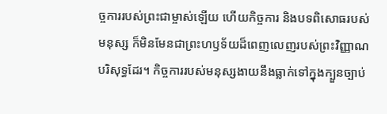ច្ចការរបស់ព្រះជាម្ចាស់ឡើយ ហើយកិច្ចការ និងបទពិសោធរបស់មនុស្ស ក៏មិនមែនជាព្រះហឫទ័យដ៏ពេញលេញរបស់ព្រះវិញ្ញាណបរិសុទ្ធដែរ។ កិច្ចការរបស់មនុស្សងាយនឹងធ្លាក់ទៅក្នុងក្បួនច្បាប់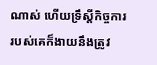ណាស់ ហើយទ្រឹស្ដីកិច្ចការរបស់គេក៏ងាយនឹងត្រូវ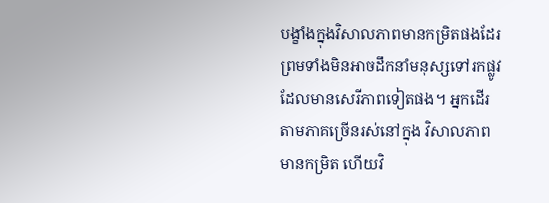បង្ខាំងក្នុងវិសាលភាពមានកម្រិតផងដែរ ព្រមទាំងមិនអាចដឹកនាំមនុស្សទៅរកផ្លូវដែលមានសេរីភាពទៀតផង។ អ្នកដើរតាមភាគច្រើនរស់នៅក្នុង វិសាលភាពមានកម្រិត ហើយវិ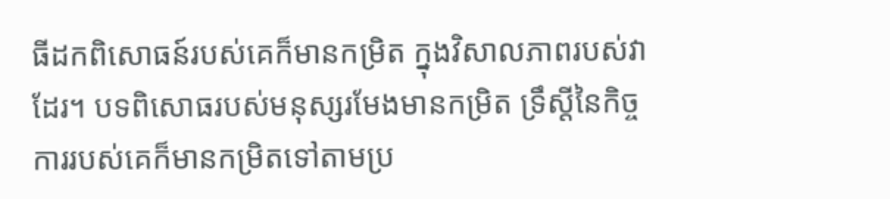ធីដកពិសោធន៍របស់គេក៏មានកម្រិត ក្នុងវិសាលភាពរបស់វាដែរ។ បទពិសោធរបស់មនុស្សរមែងមានកម្រិត ទ្រឹស្ដីនៃកិច្ចការរបស់គេក៏មានកម្រិតទៅតាមប្រ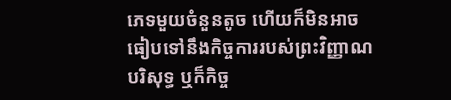ភេទមួយចំនួនតូច ហើយក៏មិនអាចធៀបទៅនឹងកិច្ចការរបស់ព្រះវិញ្ញាណបរិសុទ្ធ ឬក៏កិច្ច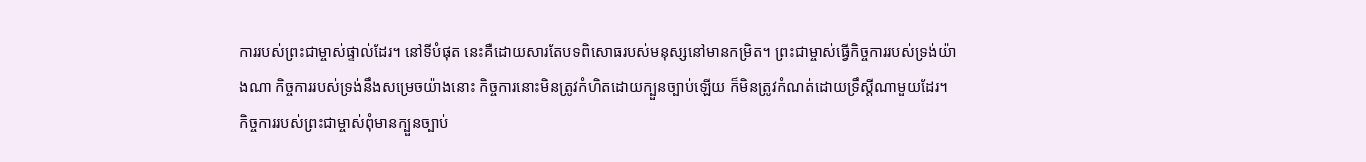ការរបស់ព្រះជាម្ចាស់ផ្ទាល់ដែរ។ នៅទីបំផុត នេះគឺដោយសារតែបទពិសោធរបស់មនុស្សនៅមានកម្រិត។ ព្រះជាម្ចាស់ធ្វើកិច្ចការរបស់ទ្រង់យ៉ាងណា កិច្ចការរបស់ទ្រង់នឹងសម្រេចយ៉ាងនោះ កិច្ចការនោះមិនត្រូវកំហិតដោយក្បួនច្បាប់ឡើយ ក៏មិនត្រូវកំណត់ដោយទ្រឹស្តីណាមួយដែរ។ កិច្ចការរបស់ព្រះជាម្ចាស់ពុំមានក្បួនច្បាប់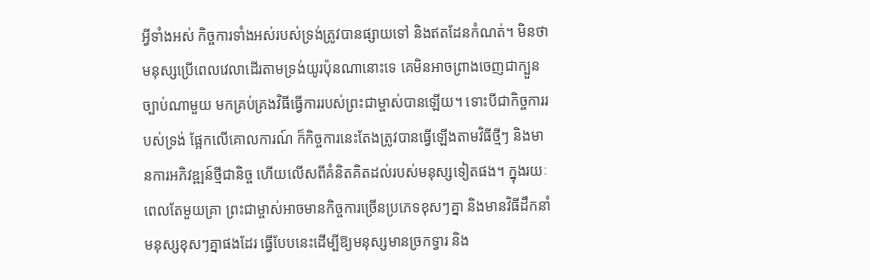អ្វីទាំងអស់ កិច្ចការទាំងអស់របស់ទ្រង់ត្រូវបានផ្សាយទៅ និងឥតដែនកំណត់។ មិនថាមនុស្សប្រើពេលវេលាដើរតាមទ្រង់យូរប៉ុនណានោះទេ គេមិនអាចព្រាងចេញជាក្បួនច្បាប់ណាមួយ មកគ្រប់គ្រងវិធីធ្វើការរបស់ព្រះជាម្ចាស់បានឡើយ។ ទោះបីជាកិច្ចការរបស់ទ្រង់ ផ្អែកលើគោលការណ៍ ក៏កិច្ចការនេះតែងត្រូវបានធ្វើឡើងតាមវិធីថ្មីៗ និងមានការអភិវឌ្ឍន៍ថ្មីជានិច្ច ហើយលើសពីគំនិតគិតដល់របស់មនុស្សទៀតផង។ ក្នុងរយៈពេលតែមួយគ្រា ព្រះជាម្ចាស់អាចមានកិច្ចការច្រើនប្រភេទខុសៗគ្នា និងមានវិធីដឹកនាំមនុស្សខុសៗគ្នាផងដែរ ធ្វើបែបនេះដើម្បីឱ្យមនុស្សមានច្រកទ្វារ និង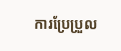ការប្រែប្រួល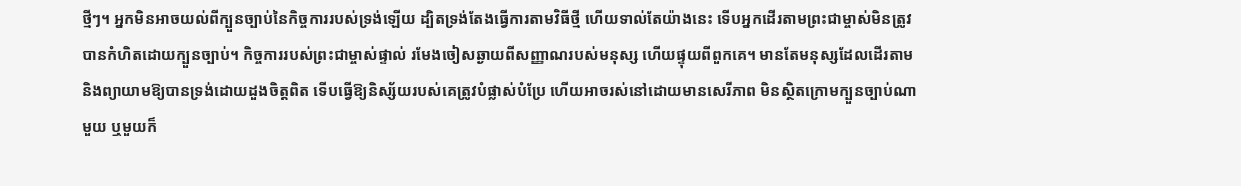ថ្មីៗ។ អ្នកមិនអាចយល់ពីក្បួនច្បាប់នៃកិច្ចការរបស់ទ្រង់ឡើយ ដ្បិតទ្រង់តែងធ្វើការតាមវិធីថ្មី ហើយទាល់តែយ៉ាងនេះ ទើបអ្នកដើរតាមព្រះជាម្ចាស់មិនត្រូវបានកំហិតដោយក្បួនច្បាប់។ កិច្ចការរបស់ព្រះជាម្ចាស់ផ្ទាល់ រមែងចៀសឆ្ងាយពីសញ្ញាណរបស់មនុស្ស ហើយផ្ទុយពីពួកគេ។ មានតែមនុស្សដែលដើរតាម និងព្យាយាមឱ្យបានទ្រង់ដោយដួងចិត្តពិត ទើបធ្វើឱ្យនិស្ស័យរបស់គេត្រូវបំផ្លាស់បំប្រែ ហើយអាចរស់នៅដោយមានសេរីភាព មិនស្ថិតក្រោមក្បួនច្បាប់ណាមួយ ឬមួយក៏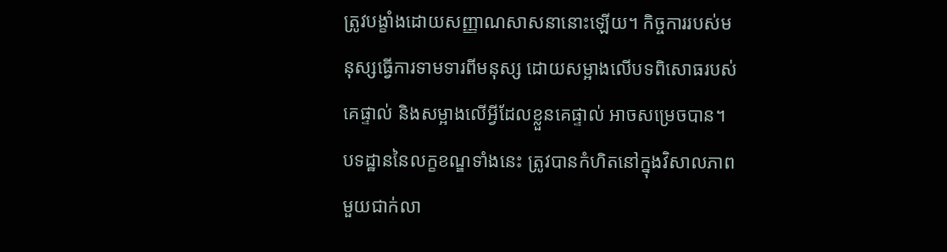ត្រូវបង្ខាំងដោយសញ្ញាណសាសនានោះឡើយ។ កិច្ចការរបស់មនុស្សធ្វើការទាមទារពីមនុស្ស ដោយសម្អាងលើបទពិសោធរបស់គេផ្ទាល់ និងសម្អាងលើអ្វីដែលខ្លួនគេផ្ទាល់ អាចសម្រេចបាន។ បទដ្ឋាននៃលក្ខខណ្ឌទាំងនេះ ត្រូវបានកំហិតនៅក្នុងវិសាលភាពមួយជាក់លា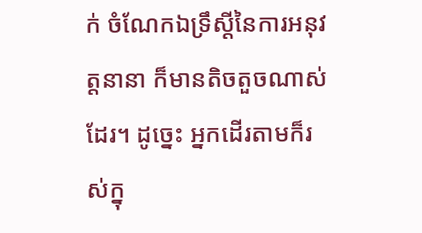ក់ ចំណែកឯទ្រឹស្តីនៃការអនុវត្តនានា ក៏មានតិចតួចណាស់ដែរ។ ដូច្នេះ អ្នកដើរតាមក៏រស់ក្នុ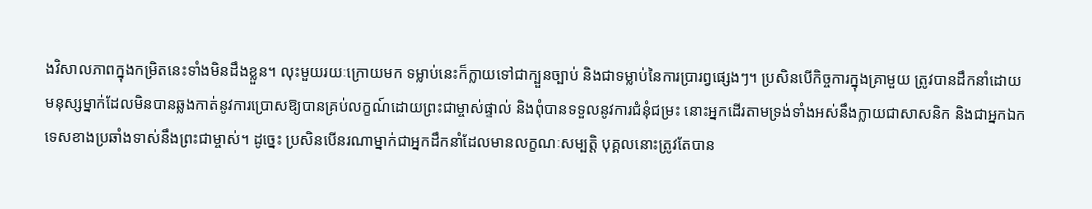ងវិសាលភាពក្នុងកម្រិតនេះទាំងមិនដឹងខ្លួន។ លុះមួយរយៈក្រោយមក ទម្លាប់នេះក៏ក្លាយទៅជាក្បួនច្បាប់ និងជាទម្លាប់នៃការប្រារព្វផ្សេងៗ។ ប្រសិនបើកិច្ចការក្នុងគ្រាមួយ ត្រូវបានដឹកនាំដោយមនុស្សម្នាក់ដែលមិនបានឆ្លងកាត់នូវការប្រោសឱ្យបានគ្រប់លក្ខណ៍ដោយព្រះជាម្ចាស់ផ្ទាល់ និងពុំបានទទួលនូវការជំនុំជម្រះ នោះអ្នកដើរតាមទ្រង់ទាំងអស់នឹងក្លាយជាសាសនិក និងជាអ្នកឯកទេសខាងប្រឆាំងទាស់នឹងព្រះជាម្ចាស់។ ដូច្នេះ ប្រសិនបើនរណាម្នាក់ជាអ្នកដឹកនាំដែលមានលក្ខណៈសម្បត្តិ បុគ្គលនោះត្រូវតែបាន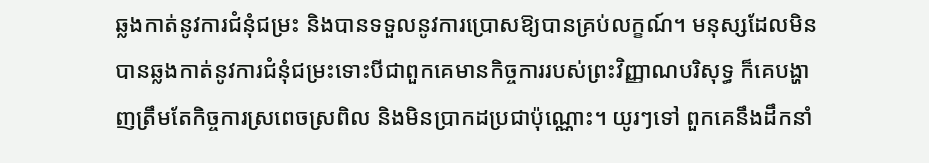ឆ្លងកាត់នូវការជំនុំជម្រះ និងបានទទួលនូវការប្រោសឱ្យបានគ្រប់លក្ខណ៍។ មនុស្សដែលមិនបានឆ្លងកាត់នូវការជំនុំជម្រះទោះបីជាពួកគេមានកិច្ចការរបស់ព្រះវិញ្ញាណបរិសុទ្ធ ក៏គេបង្ហាញត្រឹមតែកិច្ចការស្រពេចស្រពិល និងមិនប្រាកដប្រជាប៉ុណ្ណោះ។ យូរៗទៅ ពួកគេនឹងដឹកនាំ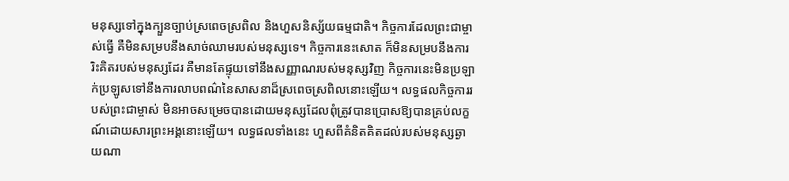មនុស្សទៅក្នុងក្បួនច្បាប់ស្រពេចស្រពិល និងហួសនិស្ស័យធម្មជាតិ។ កិច្ចការដែលព្រះជាម្ចាស់ធ្វើ គឺមិនសម្របនឹងសាច់ឈាមរបស់មនុស្សទេ។ កិច្ចការនេះសោត ក៏មិនសម្របនឹងការរិះគិតរបស់មនុស្សដែរ គឺមានតែផ្ទុយទៅនឹងសញ្ញាណរបស់មនុស្សវិញ កិច្ចការនេះមិនប្រឡាក់ប្រឡូសទៅនឹងការលាបពណ៌នៃសាសនាដ៏ស្រពេចស្រពិលនោះឡើយ។ លទ្ធផលកិច្ចការរបស់ព្រះជាម្ចាស់ មិនអាចសម្រេចបានដោយមនុស្សដែលពុំត្រូវបានប្រោសឱ្យបានគ្រប់លក្ខណ៍ដោយសារព្រះអង្គនោះឡើយ។ លទ្ធផលទាំងនេះ ហួសពីគំនិតគិតដល់របស់មនុស្សឆ្ងាយណា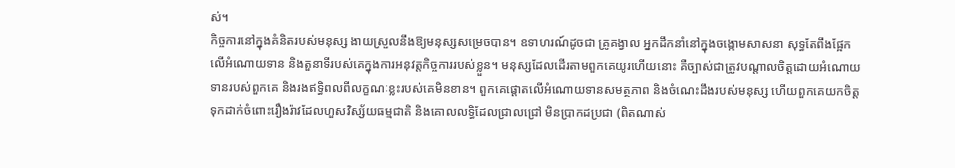ស់។
កិច្ចការនៅក្នុងគំនិតរបស់មនុស្ស ងាយស្រួលនឹងឱ្យមនុស្សសម្រេចបាន។ ឧទាហរណ៍ដូចជា គ្រូគង្វាល អ្នកដឹកនាំនៅក្នុងចង្កោមសាសនា សុទ្ធតែពឹងផ្អែកលើអំណោយទាន និងតួនាទីរបស់គេក្នុងការអនុវត្តកិច្ចការរបស់ខ្លួន។ មនុស្សដែលដើរតាមពួកគេយូរហើយនោះ គឺច្បាស់ជាត្រូវបណ្ដាលចិត្តដោយអំណោយទានរបស់ពួកគេ និងរងឥទ្ធិពលពីលក្ខណៈខ្លះរបស់គេមិនខាន។ ពួកគេផ្ដោតលើអំណោយទានសមត្ថភាព និងចំណេះដឹងរបស់មនុស្ស ហើយពួកគេយកចិត្តទុកដាក់ចំពោះរឿងរ៉ាវដែលហួសវិស្ស័យធម្មជាតិ និងគោលលទ្ធិដែលជ្រាលជ្រៅ មិនប្រាកដប្រជា (ពិតណាស់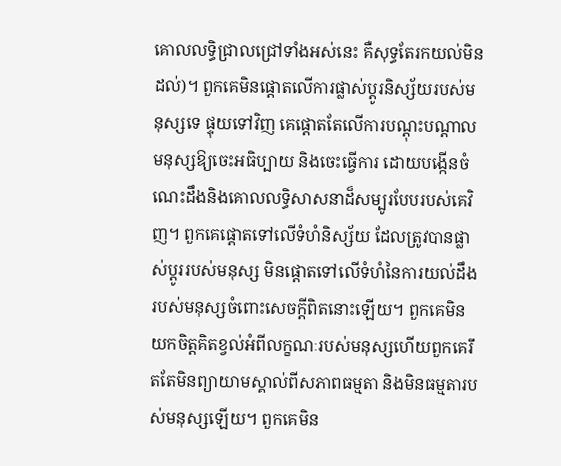គោលលទ្ធិជ្រាលជ្រៅទាំងអស់នេះ គឺសុទ្ធតែរកយល់មិនដល់)។ ពួកគេមិនផ្ដោតលើការផ្លាស់ប្ដូរនិស្ស័យរបស់មនុស្សទេ ផ្ទុយទៅវិញ គេផ្ដោតតែលើការបណ្ដុះបណ្ដាលមនុស្សឱ្យចេះអធិប្បាយ និងចេះធ្វើការ ដោយបង្កើនចំណេះដឹងនិងគោលលទ្ធិសាសនាដ៏សម្បូរបែបរបស់គេវិញ។ ពួកគេផ្ដោតទៅលើទំហំនិស្ស័យ ដែលត្រូវបានផ្លាស់ប្ដូររបស់មនុស្ស មិនផ្ដោតទៅលើទំហំនៃការយល់ដឹងរបស់មនុស្សចំពោះសេចក្ដីពិតនោះឡើយ។ ពួកគេមិនយកចិត្តគិតខ្វល់អំពីលក្ខណៈរបស់មនុស្សហើយពួកគេរឹតតែមិនព្យាយាមស្គាល់ពីសភាពធម្មតា និងមិនធម្មតារបស់មនុស្សឡើយ។ ពួកគេមិន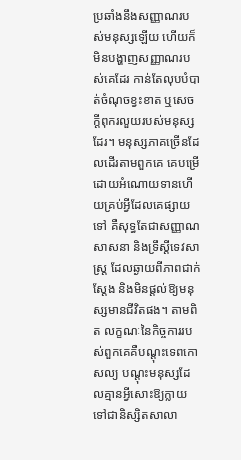ប្រឆាំងនឹងសញ្ញាណរបស់មនុស្សឡើយ ហើយក៏មិនបង្ហាញសញ្ញាណរបស់គេដែរ កាន់តែលុបបំបាត់ចំណុចខ្វះខាត ឬសេចក្ដីពុករលួយរបស់មនុស្សដែរ។ មនុស្សភាគច្រើនដែលដើរតាមពួកគេ គេបម្រើដោយអំណោយទានហើយគ្រប់អ្វីដែលគេផ្សាយទៅ គឺសុទ្ធតែជាសញ្ញាណសាសនា និងទ្រឹស្ដីទេវសាស្ត្រ ដែលឆ្ងាយពីភាពជាក់ស្ដែង និងមិនផ្ដល់ឱ្យមនុស្សមានជីវិតផង។ តាមពិត លក្ខណៈនៃកិច្ចការរបស់ពួកគេគឺបណ្ដុះទេពកោសល្យ បណ្ដុះមនុស្សដែលគ្មានអ្វីសោះឱ្យក្លាយទៅជានិស្សិតសាលា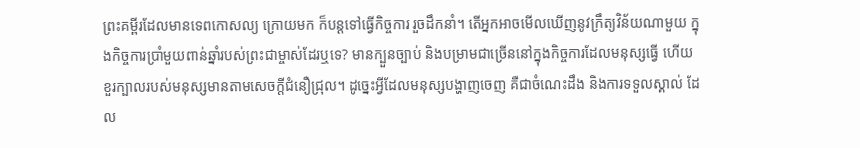ព្រះគម្ពីរដែលមានទេពកោសល្យ ក្រោយមក ក៏បន្តទៅធ្វើកិច្ចការ រួចដឹកនាំ។ តើអ្នកអាចមើលឃើញនូវក្រឹត្យវិន័យណាមួយ ក្នុងកិច្ចការប្រាំមួយពាន់ឆ្នាំរបស់ព្រះជាម្ចាស់ដែរឬទេ? មានក្បួនច្បាប់ និងបម្រាមជាច្រើននៅក្នុងកិច្ចការដែលមនុស្សធ្វើ ហើយខួរក្បាលរបស់មនុស្សមានតាមសេចក្ដីជំនឿជ្រុល។ ដូច្នេះអ្វីដែលមនុស្សបង្ហាញចេញ គឺជាចំណេះដឹង និងការទទួលស្គាល់ ដែល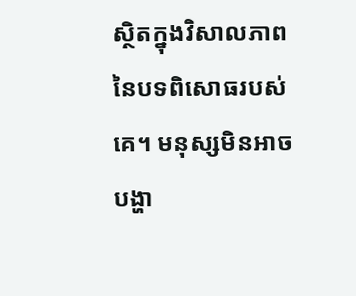ស្ថិតក្នុងវិសាលភាពនៃបទពិសោធរបស់គេ។ មនុស្សមិនអាចបង្ហា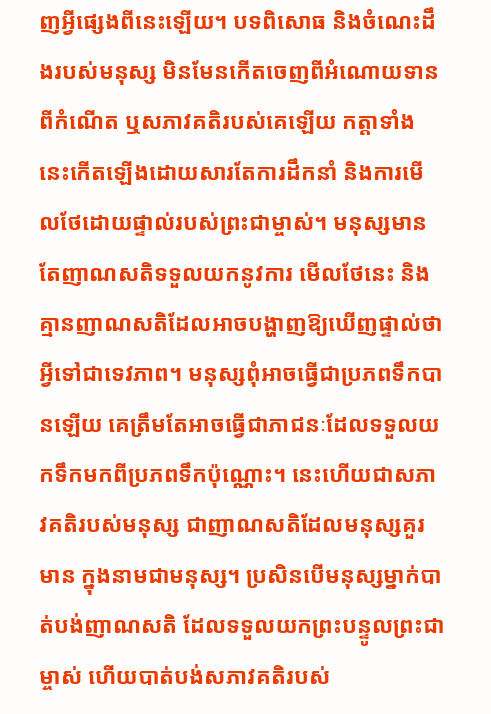ញអ្វីផ្សេងពីនេះឡើយ។ បទពិសោធ និងចំណេះដឹងរបស់មនុស្ស មិនមែនកើតចេញពីអំណោយទានពីកំណើត ឬសភាវគតិរបស់គេឡើយ កត្តាទាំងនេះកើតឡើងដោយសារតែការដឹកនាំ និងការមើលថែដោយផ្ទាល់របស់ព្រះជាម្ចាស់។ មនុស្សមានតែញាណសតិទទួលយកនូវការ មើលថែនេះ និងគ្មានញាណសតិដែលអាចបង្ហាញឱ្យឃើញផ្ទាល់ថា អ្វីទៅជាទេវភាព។ មនុស្សពុំអាចធ្វើជាប្រភពទឹកបានឡើយ គេត្រឹមតែអាចធ្វើជាភាជនៈដែលទទួលយកទឹកមកពីប្រភពទឹកប៉ុណ្ណោះ។ នេះហើយជាសភាវគតិរបស់មនុស្ស ជាញាណសតិដែលមនុស្សគួរមាន ក្នុងនាមជាមនុស្ស។ ប្រសិនបើមនុស្សម្នាក់បាត់បង់ញាណសតិ ដែលទទួលយកព្រះបន្ទូលព្រះជាម្ចាស់ ហើយបាត់បង់សភាវគតិរបស់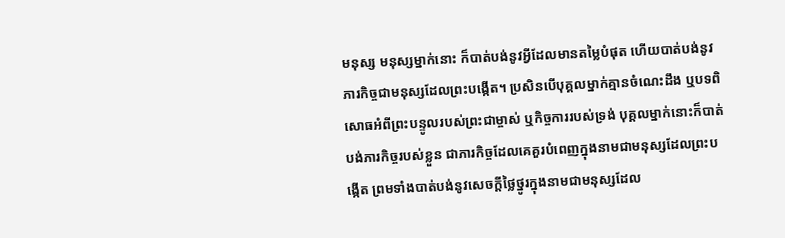មនុស្ស មនុស្សម្នាក់នោះ ក៏បាត់បង់នូវអ្វីដែលមានតម្លៃបំផុត ហើយបាត់បង់នូវភារកិច្ចជាមនុស្សដែលព្រះបង្កើត។ ប្រសិនបើបុគ្គលម្នាក់គ្មានចំណេះដឹង ឬបទពិសោធអំពីព្រះបន្ទូលរបស់ព្រះជាម្ចាស់ ឬកិច្ចការរបស់ទ្រង់ បុគ្គលម្នាក់នោះក៏បាត់បង់ភារកិច្ចរបស់ខ្លួន ជាភារកិច្ចដែលគេគួរបំពេញក្នុងនាមជាមនុស្សដែលព្រះបង្កើត ព្រមទាំងបាត់បង់នូវសេចក្ដីថ្លៃថ្នូរក្នុងនាមជាមនុស្សដែល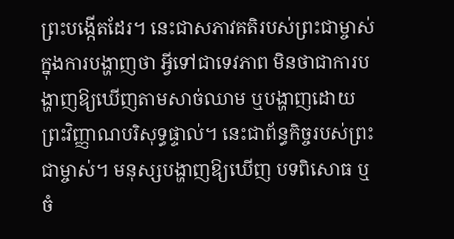ព្រះបង្កើតដែរ។ នេះជាសភាវគតិរបស់ព្រះជាម្ចាស់ ក្នុងការបង្ហាញថា អ្វីទៅជាទេវភាព មិនថាជាការបង្ហាញឱ្យឃើញតាមសាច់ឈាម ឬបង្ហាញដោយព្រះវិញ្ញាណបរិសុទ្ធផ្ទាល់។ នេះជាព័ន្ធកិច្ចរបស់ព្រះជាម្ចាស់។ មនុស្សបង្ហាញឱ្យឃើញ បទពិសោធ ឬចំ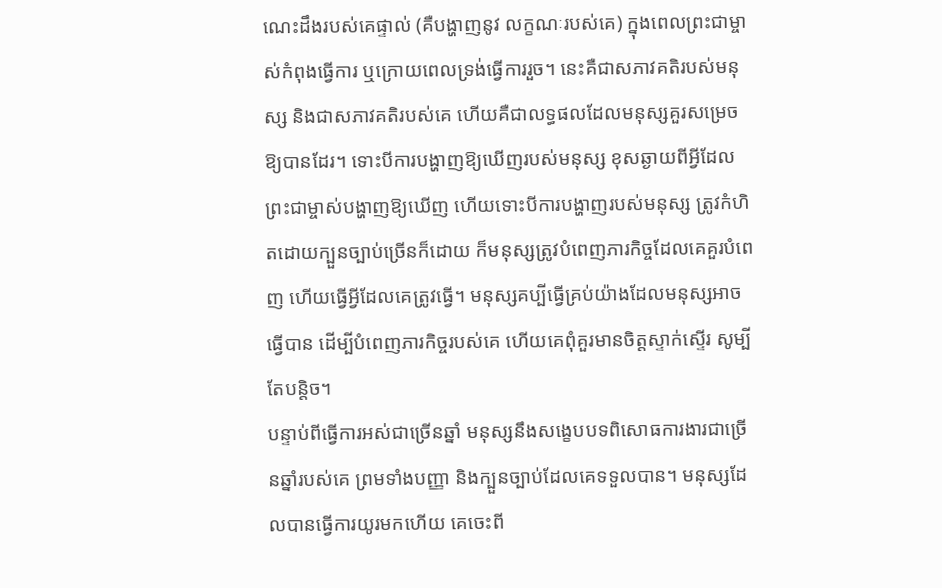ណេះដឹងរបស់គេផ្ទាល់ (គឺបង្ហាញនូវ លក្ខណៈរបស់គេ) ក្នុងពេលព្រះជាម្ចាស់កំពុងធ្វើការ ឬក្រោយពេលទ្រង់ធ្វើការរួច។ នេះគឺជាសភាវគតិរបស់មនុស្ស និងជាសភាវគតិរបស់គេ ហើយគឺជាលទ្ធផលដែលមនុស្សគួរសម្រេចឱ្យបានដែរ។ ទោះបីការបង្ហាញឱ្យឃើញរបស់មនុស្ស ខុសឆ្ងាយពីអ្វីដែលព្រះជាម្ចាស់បង្ហាញឱ្យឃើញ ហើយទោះបីការបង្ហាញរបស់មនុស្ស ត្រូវកំហិតដោយក្បួនច្បាប់ច្រើនក៏ដោយ ក៏មនុស្សត្រូវបំពេញភារកិច្ចដែលគេគួរបំពេញ ហើយធ្វើអ្វីដែលគេត្រូវធ្វើ។ មនុស្សគប្បីធ្វើគ្រប់យ៉ាងដែលមនុស្សអាចធ្វើបាន ដើម្បីបំពេញភារកិច្ចរបស់គេ ហើយគេពុំគួរមានចិត្តស្ទាក់ស្ទើរ សូម្បីតែបន្តិច។
បន្ទាប់ពីធ្វើការអស់ជាច្រើនឆ្នាំ មនុស្សនឹងសង្ខេបបទពិសោធការងារជាច្រើនឆ្នាំរបស់គេ ព្រមទាំងបញ្ញា និងក្បួនច្បាប់ដែលគេទទួលបាន។ មនុស្សដែលបានធ្វើការយូរមកហើយ គេចេះពី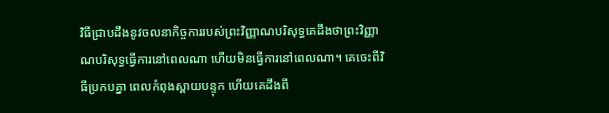វិធីជ្រាបដឹងនូវចលនាកិច្ចការរបស់ព្រះវិញ្ញាណបរិសុទ្ធគេដឹងថាព្រះវិញ្ញាណបរិសុទ្ធធ្វើការនៅពេលណា ហើយមិនធ្វើការនៅពេលណា។ គេចេះពីវិធីប្រកបគ្នា ពេលកំពុងស្ពាយបន្ទុក ហើយគេដឹងពី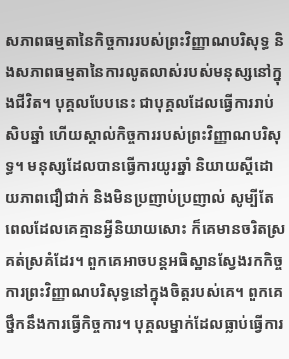សភាពធម្មតានៃកិច្ចការរបស់ព្រះវិញ្ញាណបរិសុទ្ធ និងសភាពធម្មតានៃការលូតលាស់របស់មនុស្សនៅក្នុងជីវិត។ បុគ្គលបែបនេះ ជាបុគ្គលដែលធ្វើការរាប់សិបឆ្នាំ ហើយស្គាល់កិច្ចការរបស់ព្រះវិញ្ញាណបរិសុទ្ធ។ មនុស្សដែលបានធ្វើការយូរឆ្នាំ និយាយស្ដីដោយភាពជឿជាក់ និងមិនប្រញាប់ប្រញាល់ សូម្បីតែពេលដែលគេគ្មានអ្វីនិយាយសោះ ក៏គេមានចរិតស្រគត់ស្រគំដែរ។ ពួកគេអាចបន្តអធិស្ឋានស្វែងរកកិច្ចការព្រះវិញ្ញាណបរិសុទ្ធនៅក្នុងចិត្តរបស់គេ។ ពួកគេថ្នឹកនឹងការធ្វើកិច្ចការ។ បុគ្គលម្នាក់ដែលធ្លាប់ធ្វើការ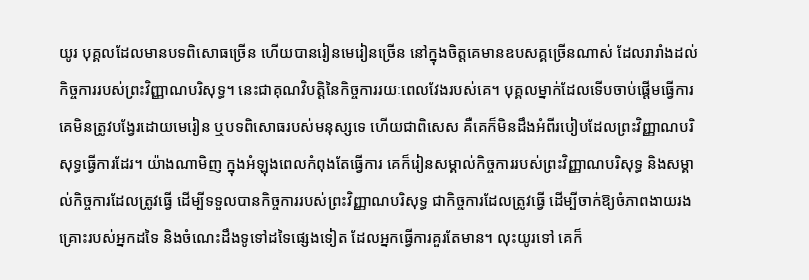យូរ បុគ្គលដែលមានបទពិសោធច្រើន ហើយបានរៀនមេរៀនច្រើន នៅក្នុងចិត្តគេមានឧបសគ្គច្រើនណាស់ ដែលរារាំងដល់កិច្ចការរបស់ព្រះវិញ្ញាណបរិសុទ្ធ។ នេះជាគុណវិបត្តិនៃកិច្ចការរយៈពេលវែងរបស់គេ។ បុគ្គលម្នាក់ដែលទើបចាប់ផ្ដើមធ្វើការ គេមិនត្រូវបង្វែរដោយមេរៀន ឬបទពិសោធរបស់មនុស្សទេ ហើយជាពិសេស គឺគេក៏មិនដឹងអំពីរបៀបដែលព្រះវិញ្ញាណបរិសុទ្ធធ្វើការដែរ។ យ៉ាងណាមិញ ក្នុងអំឡុងពេលកំពុងតែធ្វើការ គេក៏រៀនសម្គាល់កិច្ចការរបស់ព្រះវិញ្ញាណបរិសុទ្ធ និងសម្គាល់កិច្ចការដែលត្រូវធ្វើ ដើម្បីទទួលបានកិច្ចការរបស់ព្រះវិញ្ញាណបរិសុទ្ធ ជាកិច្ចការដែលត្រូវធ្វើ ដើម្បីចាក់ឱ្យចំភាពងាយរងគ្រោះរបស់អ្នកដទៃ និងចំណេះដឹងទូទៅដទៃផ្សេងទៀត ដែលអ្នកធ្វើការគួរតែមាន។ លុះយូរទៅ គេក៏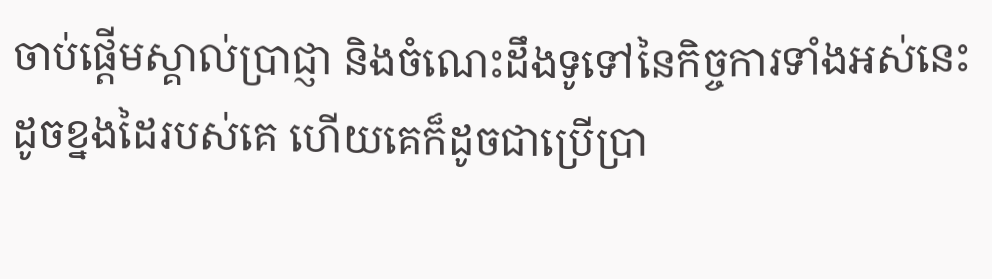ចាប់ផ្ដើមស្គាល់ប្រាជ្ញា និងចំណេះដឹងទូទៅនៃកិច្ចការទាំងអស់នេះ ដូចខ្នងដៃរបស់គេ ហើយគេក៏ដូចជាប្រើប្រា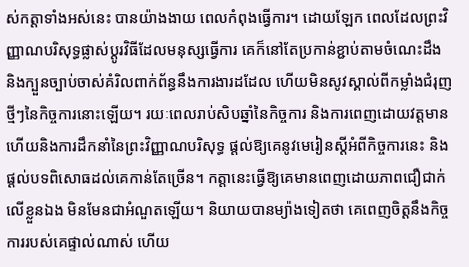ស់កត្តាទាំងអស់នេះ បានយ៉ាងងាយ ពេលកំពុងធ្វើការ។ ដោយឡែក ពេលដែលព្រះវិញ្ញាណបរិសុទ្ធផ្លាស់ប្ដូរវិធីដែលមនុស្សធ្វើការ គេក៏នៅតែប្រកាន់ខ្ជាប់តាមចំណេះដឹង និងក្បួនច្បាប់ចាស់គំរិលពាក់ព័ន្ធនឹងការងារដដែល ហើយមិនសូវស្គាល់ពីកម្លាំងជំរុញថ្មីៗនៃកិច្ចការនោះឡើយ។ រយៈពេលរាប់សិបឆ្នាំនៃកិច្ចការ និងការពេញដោយវត្តមាន ហើយនិងការដឹកនាំនៃព្រះវិញ្ញាណបរិសុទ្ធ ផ្ដល់ឱ្យគេនូវមេរៀនស្ដីអំពីកិច្ចការនេះ និងផ្ដល់បទពិសោធដល់គេកាន់តែច្រើន។ កត្តានេះធ្វើឱ្យគេមានពេញដោយភាពជឿជាក់លើខ្លួនឯង មិនមែនជាអំណួតឡើយ។ និយាយបានម្យ៉ាងទៀតថា គេពេញចិត្តនឹងកិច្ចការរបស់គេផ្ទាល់ណាស់ ហើយ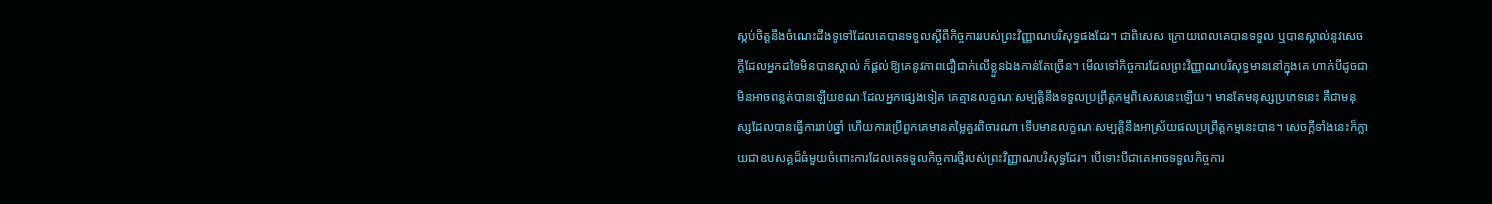ស្កប់ចិត្តនឹងចំណេះដឹងទូទៅដែលគេបានទទួលស្ដីពីកិច្ចការរបស់ព្រះវិញ្ញាណបរិសុទ្ធផងដែរ។ ជាពិសេស ក្រោយពេលគេបានទទួល ឬបានស្គាល់នូវសេចក្ដីដែលអ្នកដទៃមិនបានស្គាល់ ក៏ផ្ដល់ឱ្យគេនូវភាពជឿជាក់លើខ្លួនឯងកាន់តែច្រើន។ មើលទៅកិច្ចការដែលព្រះវិញ្ញាណបរិសុទ្ធមាននៅក្នុងគេ ហាក់បីដូចជាមិនអាចពន្លត់បានឡើយខណៈដែលអ្នកផ្សេងទៀត គេគ្មានលក្ខណៈសម្បត្តិនឹងទទួលប្រព្រឹត្តកម្មពិសេសនេះឡើយ។ មានតែមនុស្សប្រភេទនេះ គឺជាមនុស្សដែលបានធ្វើការរាប់ឆ្នាំ ហើយការប្រើពួកគេមានតម្លៃគួរពិចារណា ទើបមានលក្ខណៈសម្បត្តិនឹងអាស្រ័យផលប្រព្រឹត្តកម្មនេះបាន។ សេចក្ដីទាំងនេះក៏ក្លាយជាឧបសគ្គដ៏ធំមួយចំពោះការដែលគេទទួលកិច្ចការថ្មីរបស់ព្រះវិញ្ញាណបរិសុទ្ធដែរ។ បើទោះបីជាគេអាចទទួលកិច្ចការ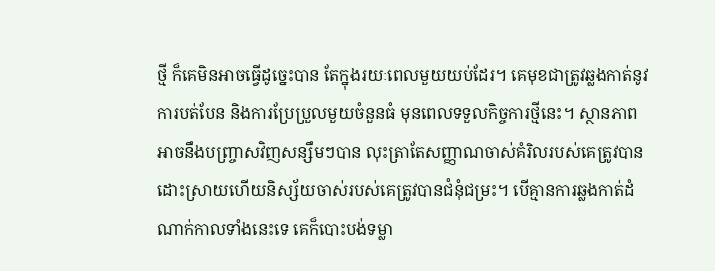ថ្មី ក៏គេមិនអាចធ្វើដូច្នេះបាន តែក្នុងរយៈពេលមួយយប់ដែរ។ គេមុខជាត្រូវឆ្លងកាត់នូវការបត់បែន និងការប្រែប្រួលមួយចំនួនធំ មុនពេលទទួលកិច្ចការថ្មីនេះ។ ស្ថានភាពអាចនឹងបញ្ច្រាសវិញសន្សឹមៗបាន លុះត្រាតែសញ្ញាណចាស់គំរិលរបស់គេត្រូវបានដោះស្រាយហើយនិស្ស័យចាស់របស់គេត្រូវបានជំនុំជម្រះ។ បើគ្មានការឆ្លងកាត់ដំណាក់កាលទាំងនេះទេ គេក៏បោះបង់ទម្លា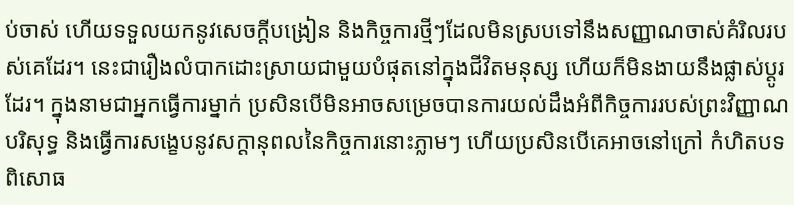ប់ចាស់ ហើយទទួលយកនូវសេចក្ដីបង្រៀន និងកិច្ចការថ្មីៗដែលមិនស្របទៅនឹងសញ្ញាណចាស់គំរិលរបស់គេដែរ។ នេះជារឿងលំបាកដោះស្រាយជាមួយបំផុតនៅក្នុងជីវិតមនុស្ស ហើយក៏មិនងាយនឹងផ្លាស់ប្ដូរដែរ។ ក្នុងនាមជាអ្នកធ្វើការម្នាក់ ប្រសិនបើមិនអាចសម្រេចបានការយល់ដឹងអំពីកិច្ចការរបស់ព្រះវិញ្ញាណបរិសុទ្ធ និងធ្វើការសង្ខេបនូវសក្ដានុពលនៃកិច្ចការនោះភ្លាមៗ ហើយប្រសិនបើគេអាចនៅក្រៅ កំហិតបទពិសោធ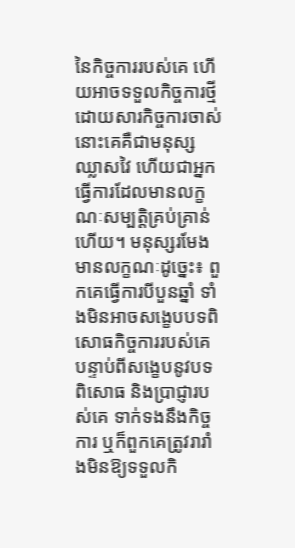នៃកិច្ចការរបស់គេ ហើយអាចទទួលកិច្ចការថ្មី ដោយសារកិច្ចការចាស់ នោះគេគឺជាមនុស្សឈ្លាសវៃ ហើយជាអ្នកធ្វើការដែលមានលក្ខណៈសម្បត្តិគ្រប់គ្រាន់ហើយ។ មនុស្សរមែងមានលក្ខណៈដូច្នេះ៖ ពួកគេធ្វើការបីបួនឆ្នាំ ទាំងមិនអាចសង្ខេបបទពិសោធកិច្ចការរបស់គេ បន្ទាប់ពីសង្ខេបនូវបទពិសោធ និងប្រាជ្ញារបស់គេ ទាក់ទងនឹងកិច្ចការ ឬក៏ពួកគេត្រូវរារាំងមិនឱ្យទទួលកិ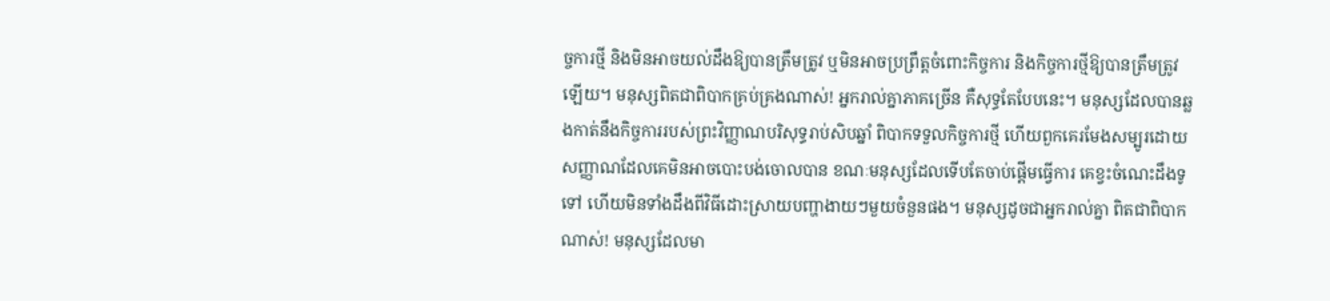ច្ចការថ្មី និងមិនអាចយល់ដឹងឱ្យបានត្រឹមត្រូវ ឬមិនអាចប្រព្រឹត្តចំពោះកិច្ចការ និងកិច្ចការថ្មីឱ្យបានត្រឹមត្រូវឡើយ។ មនុស្សពិតជាពិបាកគ្រប់គ្រងណាស់! អ្នករាល់គ្នាភាគច្រើន គឺសុទ្ធតែបែបនេះ។ មនុស្សដែលបានឆ្លងកាត់នឹងកិច្ចការរបស់ព្រះវិញ្ញាណបរិសុទ្ធរាប់សិបឆ្នាំ ពិបាកទទួលកិច្ចការថ្មី ហើយពួកគេរមែងសម្បូរដោយសញ្ញាណដែលគេមិនអាចបោះបង់ចោលបាន ខណៈមនុស្សដែលទើបតែចាប់ផ្ដើមធ្វើការ គេខ្វះចំណេះដឹងទូទៅ ហើយមិនទាំងដឹងពីវិធីដោះស្រាយបញ្ហាងាយៗមួយចំនួនផង។ មនុស្សដូចជាអ្នករាល់គ្នា ពិតជាពិបាកណាស់! មនុស្សដែលមា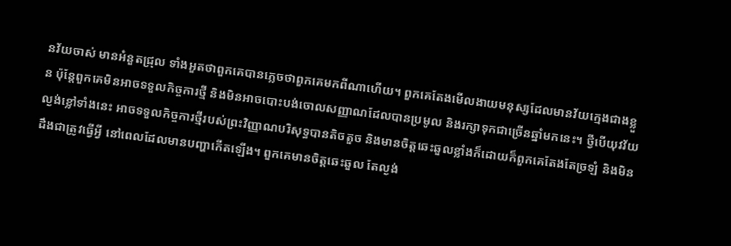នវ័យចាស់ មានអំនួតជ្រុល ទាំងអួតថាពួកគេបានភ្លេចថាពួកគេមកពីណាហើយ។ ពួកគេតែងមើលងាយមនុស្សដែលមានវ័យក្មេងជាងខ្លួន ប៉ុន្តែពួកគេមិនអាចទទួលកិច្ចការថ្មី និងមិនអាចបោះបង់ចោលសញ្ញាណដែលបានប្រមូល និងរក្សាទុកជាច្រើនឆ្នាំមកនេះ។ ថ្វីបើយុវវ័យល្ងង់ខ្លៅទាំងនេះ អាចទទួលកិច្ចការថ្មីរបស់ព្រះវិញ្ញាណបរិសុទ្ធបានតិចតួច និងមានចិត្តឆេះឆួលខ្លាំងក៏ដោយក៏ពួកគេតែងតែច្រឡំ និងមិនដឹងជាត្រូវធ្វើអ្វី នៅពេលដែលមានបញ្ហាកើតឡើង។ ពួកគេមានចិត្តឆេះឆួល តែល្ងង់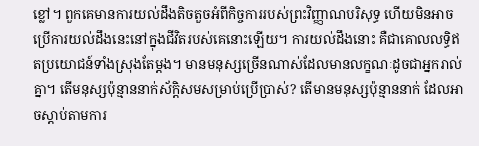ខ្លៅ។ ពួកគេមានការយល់ដឹងតិចតួចអំពីកិច្ចការរបស់ព្រះវិញ្ញាណបរិសុទ្ធ ហើយមិនអាចប្រើការយល់ដឹងនេះនៅក្នុងជីវិតរបស់គេនោះឡើយ។ ការយល់ដឹងនោះ គឺជាគោលលទ្ធិឥតប្រយោជន៍ទាំងស្រុងតែម្ដង។ មានមនុស្សច្រើនណាស់ដែលមានលក្ខណៈដូចជាអ្នករាល់គ្នា។ តើមនុស្សប៉ុន្មាននាក់ស័ក្ដិសមសម្រាប់ប្រើប្រាស់? តើមានមនុស្សប៉ុន្មាននាក់ ដែលអាចស្ដាប់តាមការ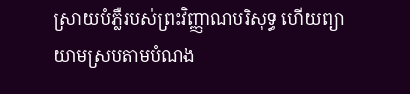ស្រាយបំភ្លឺរបស់ព្រះវិញ្ញាណបរិសុទ្ធ ហើយព្យាយាមស្របតាមបំណង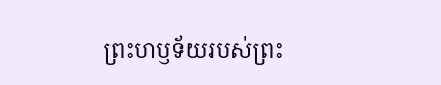ព្រះហឫទ័យរបស់ព្រះ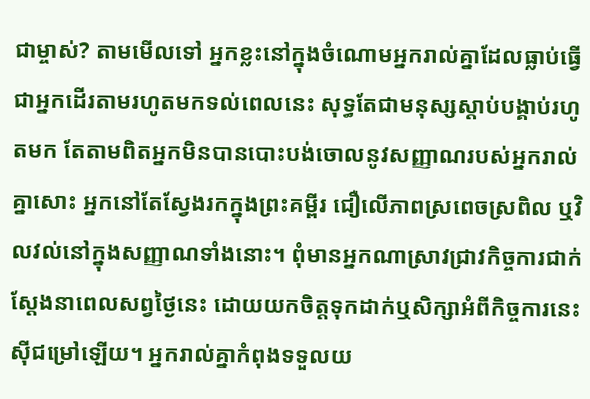ជាម្ចាស់? តាមមើលទៅ អ្នកខ្លះនៅក្នុងចំណោមអ្នករាល់គ្នាដែលធ្លាប់ធ្វើជាអ្នកដើរតាមរហូតមកទល់ពេលនេះ សុទ្ធតែជាមនុស្សស្ដាប់បង្គាប់រហូតមក តែតាមពិតអ្នកមិនបានបោះបង់ចោលនូវសញ្ញាណរបស់អ្នករាល់គ្នាសោះ អ្នកនៅតែស្វែងរកក្នុងព្រះគម្ពីរ ជឿលើភាពស្រពេចស្រពិល ឬវិលវល់នៅក្នុងសញ្ញាណទាំងនោះ។ ពុំមានអ្នកណាស្រាវជ្រាវកិច្ចការជាក់ស្ដែងនាពេលសព្វថ្ងៃនេះ ដោយយកចិត្តទុកដាក់ឬសិក្សាអំពីកិច្ចការនេះស៊ីជម្រៅឡើយ។ អ្នករាល់គ្នាកំពុងទទួលយ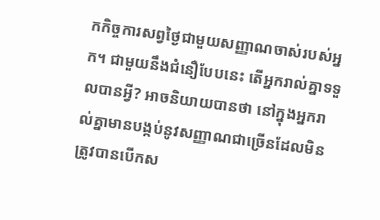កកិច្ចការសព្វថ្ងៃជាមួយសញ្ញាណចាស់របស់អ្នក។ ជាមួយនឹងជំនឿបែបនេះ តើអ្នករាល់គ្នាទទួលបានអ្វី? អាចនិយាយបានថា នៅក្នុងអ្នករាល់គ្នាមានបង្កប់នូវសញ្ញាណជាច្រើនដែលមិនត្រូវបានបើកស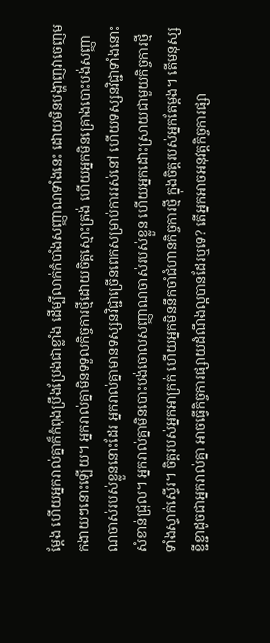ម្ដែង ហើយអ្នករាល់គ្នាក៏កំពុងប្រឹងប្រែងជាខ្លាំង ដើម្បីលាក់កំបាំងសញ្ញាណទាំងនេះ ដោយមិនបង្ហាញវាចេញមកងាយៗនោះឡើយ។ អ្នករាល់គ្នាមិនទទួលកិច្ចការថ្មីដោយចិត្តស្មោះត្រង់ ហើយអ្នកមិនគ្រោងបោះបង់សញ្ញាណចាស់របស់ខ្លួននោះដែរ អ្នករាល់គ្នាមានទស្សនវិជ្ជាច្រើនពេកសម្រាប់ការរស់នៅ ហើយទស្សនវិជ្ជាទាំងនោះសំខាន់ជ្រុល។ អ្នករាល់គ្នាមិនបោះបង់ចោលសញ្ញាណចាស់របស់ខ្លួន ហើយអ្នកដោះស្រាយជាមួយកិច្ចការថ្មីទាំងស្ទាក់ស្ទើរ។ ចិត្តរបស់អ្នកអាក្រក់ ហើយអ្នកមិននឹកចាំជំហានកិច្ចការថ្មី ក្នុងចិត្តរបស់អ្នកតែម្ដង។ តើមនុស្សខ្ជីខ្ជាដូចជាអ្នករាល់គ្នា អាចធ្វើកិច្ចការផ្សាយដំណឹងល្អបានដែរឬទេ? តើអ្នកអាចអនុវត្តកិច្ចការផ្សា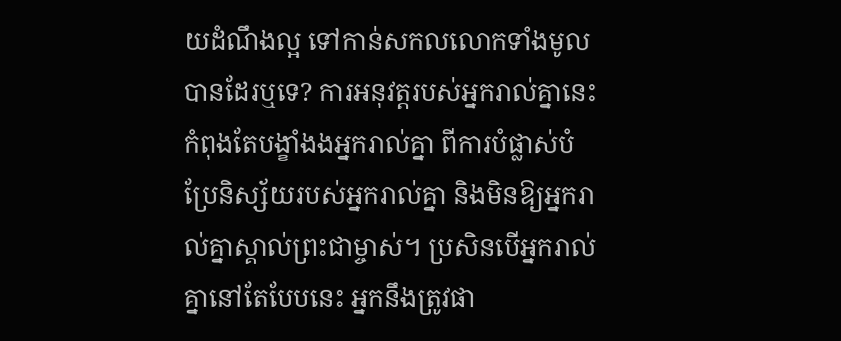យដំណឹងល្អ ទៅកាន់សកលលោកទាំងមូលបានដែរឬទេ? ការអនុវត្តរបស់អ្នករាល់គ្នានេះ កំពុងតែបង្ខាំងងអ្នករាល់គ្នា ពីការបំផ្លាស់បំប្រែនិស្ស័យរបស់អ្នករាល់គ្នា និងមិនឱ្យអ្នករាល់គ្នាស្គាល់ព្រះជាម្ចាស់។ ប្រសិនបើអ្នករាល់គ្នានៅតែបែបនេះ អ្នកនឹងត្រូវផា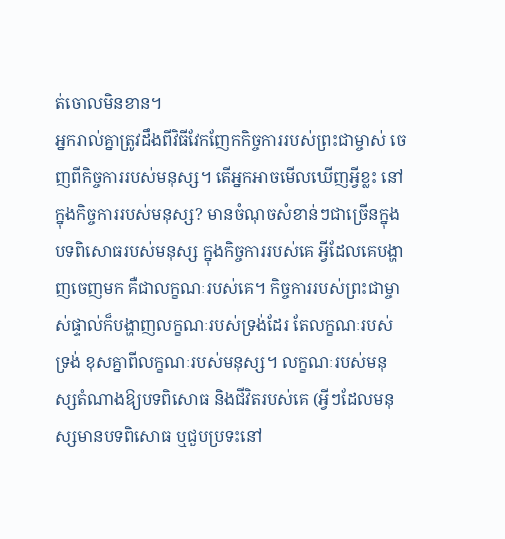ត់ចោលមិនខាន។
អ្នករាល់គ្នាត្រូវដឹងពីវិធីវែកញែកកិច្ចការរបស់ព្រះជាម្ចាស់ ចេញពីកិច្ចការរបស់មនុស្ស។ តើអ្នកអាចមើលឃើញអ្វីខ្លះ នៅក្នុងកិច្ចការរបស់មនុស្ស? មានចំណុចសំខាន់ៗជាច្រើនក្នុងបទពិសោធរបស់មនុស្ស ក្នុងកិច្ចការរបស់គេ អ្វីដែលគេបង្ហាញចេញមក គឺជាលក្ខណៈរបស់គេ។ កិច្ចការរបស់ព្រះជាម្ចាស់ផ្ទាល់ក៏បង្ហាញលក្ខណៈរបស់ទ្រង់ដែរ តែលក្ខណៈរបស់ទ្រង់ ខុសគ្នាពីលក្ខណៈរបស់មនុស្ស។ លក្ខណៈរបស់មនុស្សតំណាងឱ្យបទពិសោធ និងជីវិតរបស់គេ (អ្វីៗដែលមនុស្សមានបទពិសោធ ឬជួបប្រទះនៅ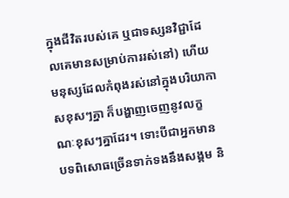ក្នុងជីវិតរបស់គេ ឬជាទស្សនវិជ្ជាដែលគេមានសម្រាប់ការរស់នៅ) ហើយមនុស្សដែលកំពុងរស់នៅក្នុងបរិយាកាសខុសៗគ្នា ក៏បង្ហាញចេញនូវលក្ខណៈខុសៗគ្នាដែរ។ ទោះបីជាអ្នកមានបទពិសោធច្រើនទាក់ទងនឹងសង្គម និ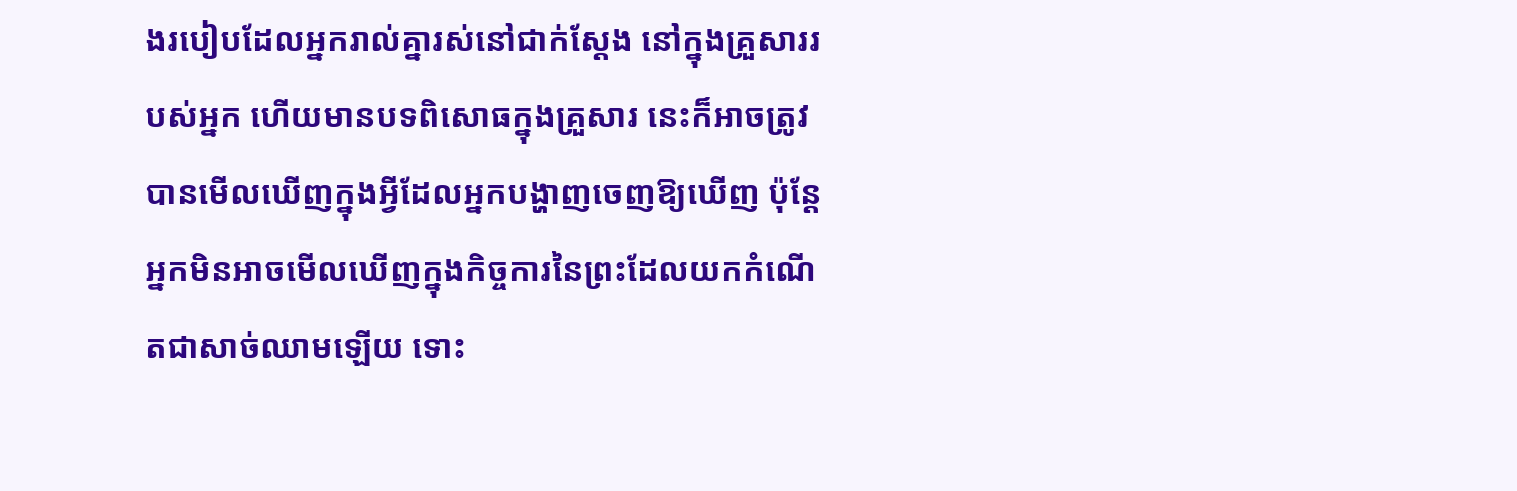ងរបៀបដែលអ្នករាល់គ្នារស់នៅជាក់ស្ដែង នៅក្នុងគ្រួសាររបស់អ្នក ហើយមានបទពិសោធក្នុងគ្រួសារ នេះក៏អាចត្រូវបានមើលឃើញក្នុងអ្វីដែលអ្នកបង្ហាញចេញឱ្យឃើញ ប៉ុន្តែអ្នកមិនអាចមើលឃើញក្នុងកិច្ចការនៃព្រះដែលយកកំណើតជាសាច់ឈាមឡើយ ទោះ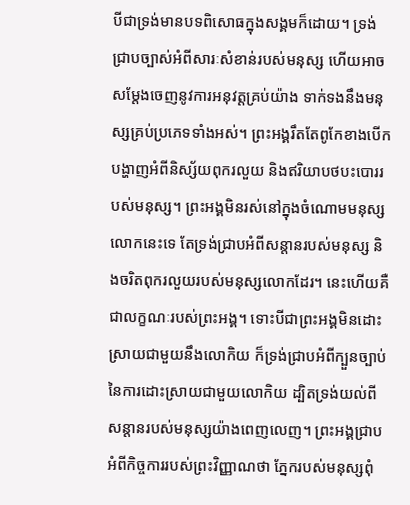បីជាទ្រង់មានបទពិសោធក្នុងសង្គមក៏ដោយ។ ទ្រង់ជ្រាបច្បាស់អំពីសារៈសំខាន់របស់មនុស្ស ហើយអាចសម្ដែងចេញនូវការអនុវត្តគ្រប់យ៉ាង ទាក់ទងនឹងមនុស្សគ្រប់ប្រភេទទាំងអស់។ ព្រះអង្គរឹតតែពូកែខាងបើកបង្ហាញអំពីនិស្ស័យពុករលួយ និងឥរិយាបថបះបោររបស់មនុស្ស។ ព្រះអង្គមិនរស់នៅក្នុងចំណោមមនុស្សលោកនេះទេ តែទ្រង់ជ្រាបអំពីសន្ដានរបស់មនុស្ស និងចរិតពុករលួយរបស់មនុស្សលោកដែរ។ នេះហើយគឺជាលក្ខណៈរបស់ព្រះអង្គ។ ទោះបីជាព្រះអង្គមិនដោះស្រាយជាមួយនឹងលោកិយ ក៏ទ្រង់ជ្រាបអំពីក្បួនច្បាប់នៃការដោះស្រាយជាមួយលោកិយ ដ្បិតទ្រង់យល់ពីសន្ដានរបស់មនុស្សយ៉ាងពេញលេញ។ ព្រះអង្គជ្រាបអំពីកិច្ចការរបស់ព្រះវិញ្ញាណថា ភ្នែករបស់មនុស្សពុំ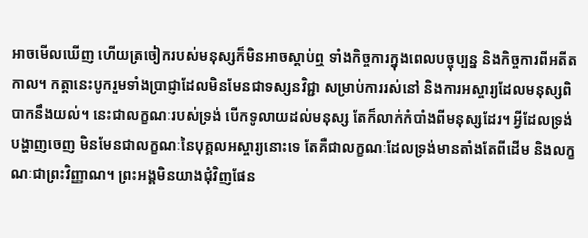អាចមើលឃើញ ហើយត្រចៀករបស់មនុស្សក៏មិនអាចស្ដាប់ឮ ទាំងកិច្ចការក្នុងពេលបច្ចុប្បន្ន និងកិច្ចការពីអតីតកាល។ កត្តានេះបូករួមទាំងប្រាជ្ញាដែលមិនមែនជាទស្សនវិជ្ជា សម្រាប់ការរស់នៅ និងការអស្ចារ្យដែលមនុស្សពិបាកនឹងយល់។ នេះជាលក្ខណៈរបស់ទ្រង់ បើកទូលាយដល់មនុស្ស តែក៏លាក់កំបាំងពីមនុស្សដែរ។ អ្វីដែលទ្រង់បង្ហាញចេញ មិនមែនជាលក្ខណៈនៃបុគ្គលអស្ចារ្យនោះទេ តែគឺជាលក្ខណៈដែលទ្រង់មានតាំងតែពីដើម និងលក្ខណៈជាព្រះវិញ្ញាណ។ ព្រះអង្គមិនយាងជុំវិញផែន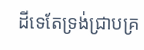ដីទេតែទ្រង់ជ្រាបគ្រ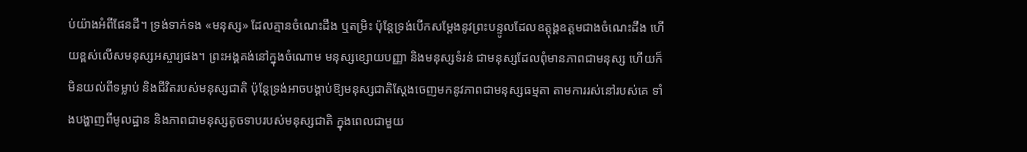ប់យ៉ាងអំពីផែនដី។ ទ្រង់ទាក់ទង «មនុស្ស» ដែលគ្មានចំណេះដឹង ឬតម្រិះ ប៉ុន្តែទ្រង់បើកសម្ដែងនូវព្រះបន្ទូលដែលឧត្ដុង្គឧត្ដមជាងចំណេះដឹង ហើយខ្ពស់លើសមនុស្សអស្ចារ្យផង។ ព្រះអង្គគង់នៅក្នុងចំណោម មនុស្សខ្សោយបញ្ញា និងមនុស្សទំរន់ ជាមនុស្សដែលពុំមានភាពជាមនុស្ស ហើយក៏មិនយល់ពីទម្លាប់ និងជីវិតរបស់មនុស្សជាតិ ប៉ុន្តែទ្រង់អាចបង្គាប់ឱ្យមនុស្សជាតិស្ដែងចេញមកនូវភាពជាមនុស្សធម្មតា តាមការរស់នៅរបស់គេ ទាំងបង្ហាញពីមូលដ្ឋាន និងភាពជាមនុស្សតូចទាបរបស់មនុស្សជាតិ ក្នុងពេលជាមួយ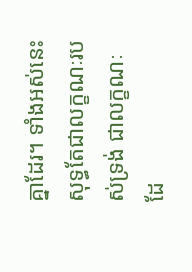គ្នាដែរ។ ទាំងអស់នេះ សុទ្ធតែជាលក្ខណៈរបស់ទ្រង់ ជាលក្ខណៈដែ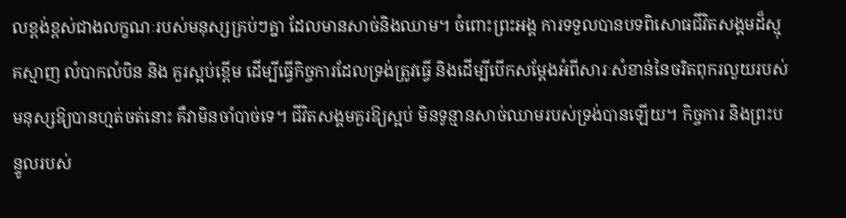លខ្ពង់ខ្ពស់ជាងលក្ខណៈរបស់មនុស្សគ្រប់ៗគ្នា ដែលមានសាច់និងឈាម។ ចំពោះព្រះអង្គ ការទទួលបានបទពិសោធជីវិតសង្គមដ៏ស្មុគស្មាញ លំបាកលំបិន និង គួរស្អប់ខ្ពើម ដើម្បីធ្វើកិច្ចការដែលទ្រង់ត្រូវធ្វើ និងដើម្បីបើកសម្ដែងអំពីសារៈសំខាន់នៃចរិតពុករលួយរបស់មនុស្សឱ្យបានហ្មត់ចត់នោះ គឺវាមិនចាំបាច់ទេ។ ជីវិតសង្គមគួរឱ្យស្អប់ មិនទូន្មានសាច់ឈាមរបស់ទ្រង់បានឡើយ។ កិច្ចការ និងព្រះបន្ទូលរបស់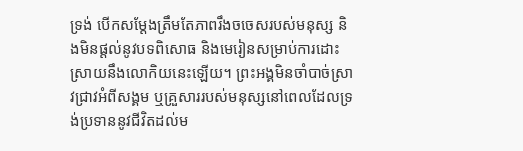ទ្រង់ បើកសម្ដែងត្រឹមតែភាពរឹងចចេសរបស់មនុស្ស និងមិនផ្ដល់នូវបទពិសោធ និងមេរៀនសម្រាប់ការដោះស្រាយនឹងលោកិយនេះឡើយ។ ព្រះអង្គមិនចាំបាច់ស្រាវជ្រាវអំពីសង្គម ឬគ្រួសាររបស់មនុស្សនៅពេលដែលទ្រង់ប្រទាននូវជីវិតដល់ម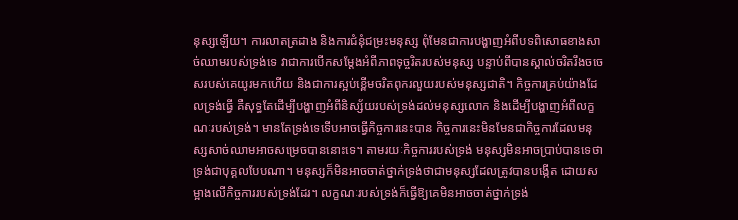នុស្សឡើយ។ ការលាតត្រដាង និងការជំនុំជម្រះមនុស្ស ពុំមែនជាការបង្ហាញអំពីបទពិសោធខាងសាច់ឈាមរបស់ទ្រង់ទេ វាជាការបើកសម្ដែងអំពីភាពទុច្ចរិតរបស់មនុស្ស បន្ទាប់ពីបានស្គាល់ចរិតរឹងចចេសរបស់គេយូរមកហើយ និងជាការស្អប់ខ្ពើមចរិតពុករលួយរបស់មនុស្សជាតិ។ កិច្ចការគ្រប់យ៉ាងដែលទ្រង់ធ្វើ គឺសុទ្ធតែដើម្បីបង្ហាញអំពីនិស្ស័យរបស់ទ្រង់ដល់មនុស្សលោក និងដើម្បីបង្ហាញអំពីលក្ខណៈរបស់ទ្រង់។ មានតែទ្រង់ទេទើបអាចធ្វើកិច្ចការនេះបាន កិច្ចការនេះមិនមែនជាកិច្ចការដែលមនុស្សសាច់ឈាមអាចសម្រេចបាននោះទេ។ តាមរយៈកិច្ចការរបស់ទ្រង់ មនុស្សមិនអាចប្រាប់បានទេថា ទ្រង់ជាបុគ្គលបែបណា។ មនុស្សក៏មិនអាចចាត់ថ្នាក់ទ្រង់ថាជាមនុស្សដែលត្រូវបានបង្កើត ដោយសម្អាងលើកិច្ចការរបស់ទ្រង់ដែរ។ លក្ខណៈរបស់ទ្រង់ក៏ធ្វើឱ្យគេមិនអាចចាត់ថ្នាក់ទ្រង់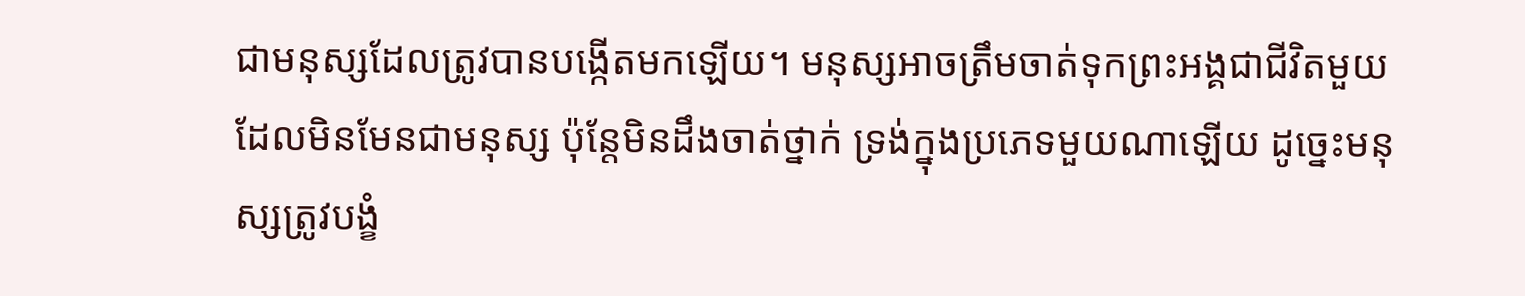ជាមនុស្សដែលត្រូវបានបង្កើតមកឡើយ។ មនុស្សអាចត្រឹមចាត់ទុកព្រះអង្គជាជីវិតមួយដែលមិនមែនជាមនុស្ស ប៉ុន្តែមិនដឹងចាត់ថ្នាក់ ទ្រង់ក្នុងប្រភេទមួយណាឡើយ ដូច្នេះមនុស្សត្រូវបង្ខំ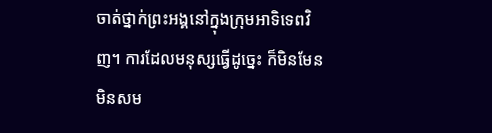ចាត់ថ្នាក់ព្រះអង្គនៅក្នុងក្រុមអាទិទេពវិញ។ ការដែលមនុស្សធ្វើដូច្នេះ ក៏មិនមែនមិនសម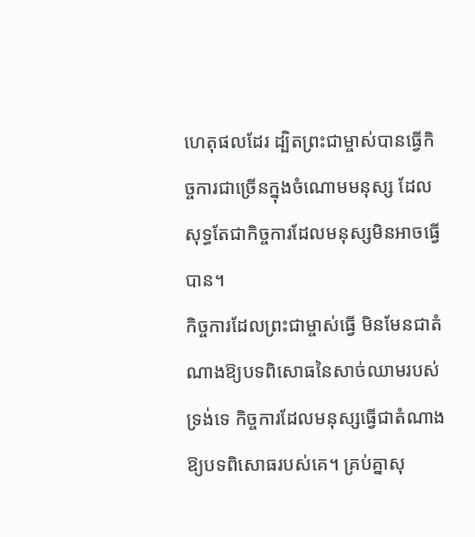ហេតុផលដែរ ដ្បិតព្រះជាម្ចាស់បានធ្វើកិច្ចការជាច្រើនក្នុងចំណោមមនុស្ស ដែលសុទ្ធតែជាកិច្ចការដែលមនុស្សមិនអាចធ្វើបាន។
កិច្ចការដែលព្រះជាម្ចាស់ធ្វើ មិនមែនជាតំណាងឱ្យបទពិសោធនៃសាច់ឈាមរបស់ទ្រង់ទេ កិច្ចការដែលមនុស្សធ្វើជាតំណាងឱ្យបទពិសោធរបស់គេ។ គ្រប់គ្នាសុ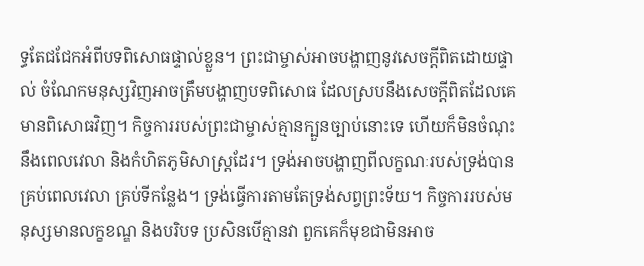ទ្ធតែជជែកអំពីបទពិសោធផ្ទាល់ខ្លួន។ ព្រះជាម្ចាស់អាចបង្ហាញនូវសេចក្ដីពិតដោយផ្ទាល់ ចំណែកមនុស្សវិញអាចត្រឹមបង្ហាញបទពិសោធ ដែលស្របនឹងសេចក្ដីពិតដែលគេមានពិសោធវិញ។ កិច្ចការរបស់ព្រះជាម្ចាស់គ្មានក្បួនច្បាប់នោះទេ ហើយក៏មិនចំណុះនឹងពេលវេលា និងកំហិតភូមិសាស្ត្រដែរ។ ទ្រង់អាចបង្ហាញពីលក្ខណៈរបស់ទ្រង់បានគ្រប់ពេលវេលា គ្រប់ទីកន្លែង។ ទ្រង់ធ្វើការតាមតែទ្រង់សព្វព្រះទ័យ។ កិច្ចការរបស់មនុស្សមានលក្ខខណ្ឌ និងបរិបទ ប្រសិនបើគ្មានវា ពួកគេក៏មុខជាមិនអាច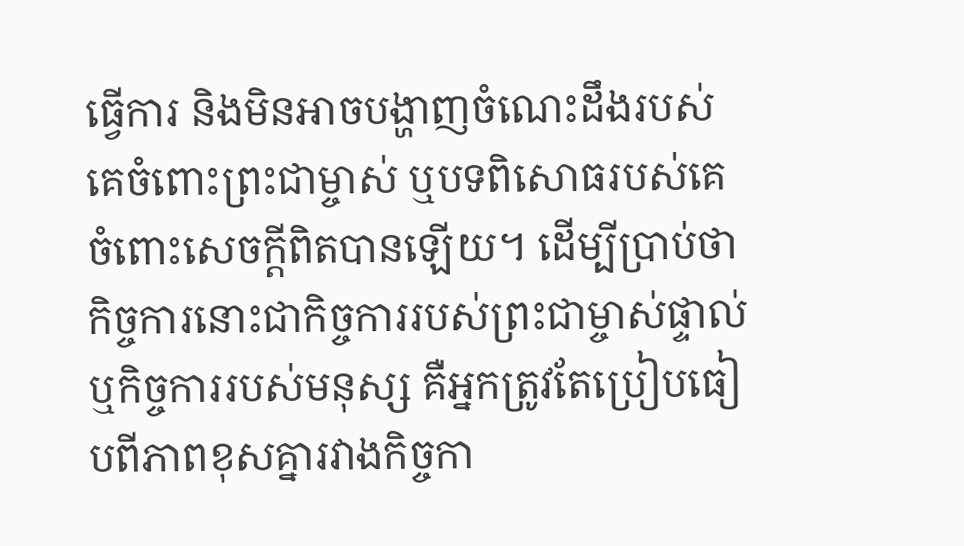ធ្វើការ និងមិនអាចបង្ហាញចំណេះដឹងរបស់គេចំពោះព្រះជាម្ចាស់ ឬបទពិសោធរបស់គេចំពោះសេចក្ដីពិតបានឡើយ។ ដើម្បីប្រាប់ថា កិច្ចការនោះជាកិច្ចការរបស់ព្រះជាម្ចាស់ផ្ទាល់ ឬកិច្ចការរបស់មនុស្ស គឺអ្នកត្រូវតែប្រៀបធៀបពីភាពខុសគ្នារវាងកិច្ចកា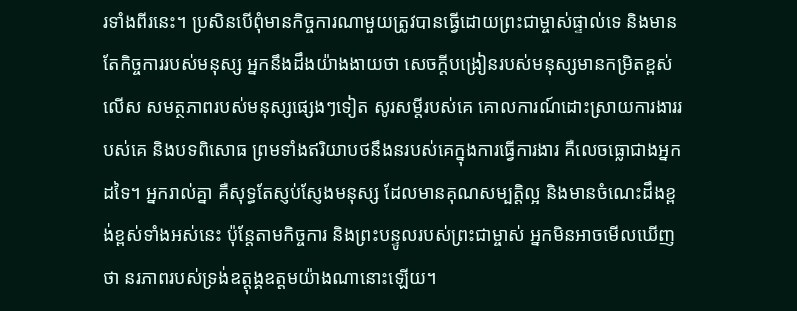រទាំងពីរនេះ។ ប្រសិនបើពុំមានកិច្ចការណាមួយត្រូវបានធ្វើដោយព្រះជាម្ចាស់ផ្ទាល់ទេ និងមានតែកិច្ចការរបស់មនុស្ស អ្នកនឹងដឹងយ៉ាងងាយថា សេចក្ដីបង្រៀនរបស់មនុស្សមានកម្រិតខ្ពស់លើស សមត្ថភាពរបស់មនុស្សផ្សេងៗទៀត សូរសម្ដីរបស់គេ គោលការណ៍ដោះស្រាយការងាររបស់គេ និងបទពិសោធ ព្រមទាំងឥរិយាបថនឹងនរបស់គេក្នុងការធ្វើការងារ គឺលេចធ្លោជាងអ្នកដទៃ។ អ្នករាល់គ្នា គឺសុទ្ធតែស្ញប់ស្ញែងមនុស្ស ដែលមានគុណសម្បត្តិល្អ និងមានចំណេះដឹងខ្ពង់ខ្ពស់ទាំងអស់នេះ ប៉ុន្តែតាមកិច្ចការ និងព្រះបន្ទូលរបស់ព្រះជាម្ចាស់ អ្នកមិនអាចមើលឃើញថា នរភាពរបស់ទ្រង់ឧត្ដុង្គឧត្ដមយ៉ាងណានោះឡើយ។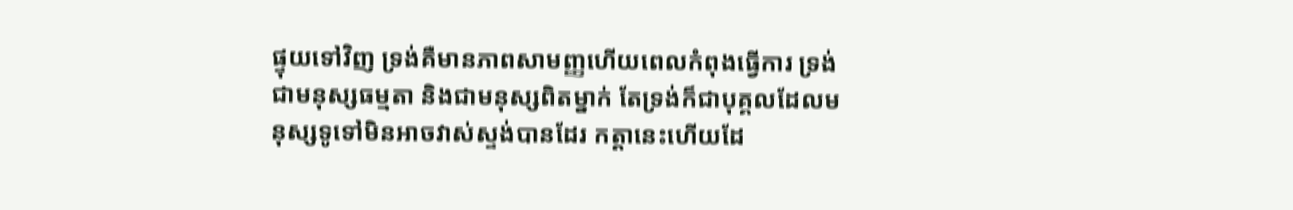ផ្ទុយទៅវិញ ទ្រង់គឺមានភាពសាមញ្ញហើយពេលកំពុងធ្វើការ ទ្រង់ជាមនុស្សធម្មតា និងជាមនុស្សពិតម្នាក់ តែទ្រង់ក៏ជាបុគ្គលដែលមនុស្សទូទៅមិនអាចវាស់ស្ទង់បានដែរ កត្តានេះហើយដែ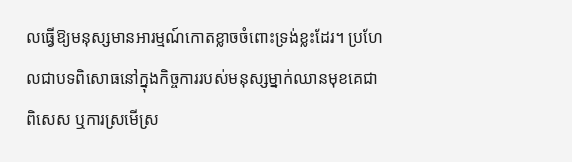លធ្វើឱ្យមនុស្សមានអារម្មណ៍កោតខ្លាចចំពោះទ្រង់ខ្លះដែរ។ ប្រហែលជាបទពិសោធនៅក្នុងកិច្ចការរបស់មនុស្សម្នាក់ឈានមុខគេជាពិសេស ឬការស្រមើស្រ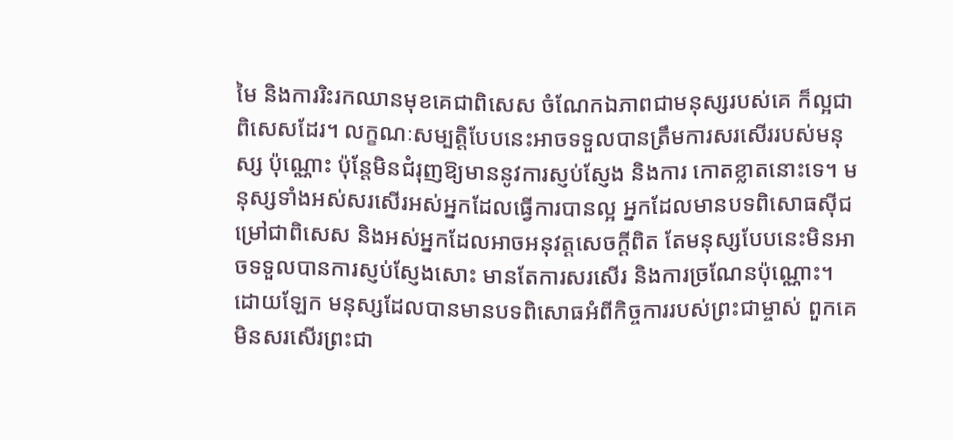មៃ និងការរិះរកឈានមុខគេជាពិសេស ចំណែកឯភាពជាមនុស្សរបស់គេ ក៏ល្អជាពិសេសដែរ។ លក្ខណៈសម្បត្តិបែបនេះអាចទទួលបានត្រឹមការសរសើររបស់មនុស្ស ប៉ុណ្ណោះ ប៉ុន្តែមិនជំរុញឱ្យមាននូវការស្ញប់ស្ញែង និងការ កោតខ្លាតនោះទេ។ មនុស្សទាំងអស់សរសើរអស់អ្នកដែលធ្វើការបានល្អ អ្នកដែលមានបទពិសោធស៊ីជម្រៅជាពិសេស និងអស់អ្នកដែលអាចអនុវត្តសេចក្ដីពិត តែមនុស្សបែបនេះមិនអាចទទួលបានការស្ញប់ស្ញែងសោះ មានតែការសរសើរ និងការច្រណែនប៉ុណ្ណោះ។ ដោយឡែក មនុស្សដែលបានមានបទពិសោធអំពីកិច្ចការរបស់ព្រះជាម្ចាស់ ពួកគេមិនសរសើរព្រះជា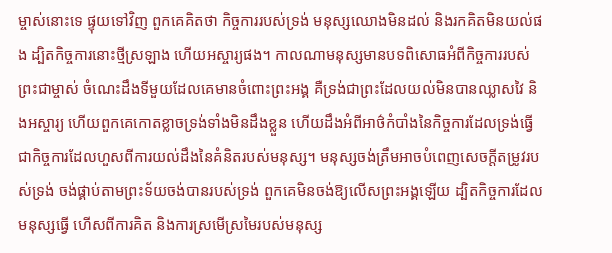ម្ចាស់នោះទេ ផ្ទុយទៅវិញ ពួកគេគិតថា កិច្ចការរបស់ទ្រង់ មនុស្សឈោងមិនដល់ និងរកគិតមិនយល់ផង ដ្បិតកិច្ចការនោះថ្មីស្រឡាង ហើយអស្ចារ្យផង។ កាលណាមនុស្សមានបទពិសោធអំពីកិច្ចការរបស់ព្រះជាម្ចាស់ ចំណេះដឹងទីមួយដែលគេមានចំពោះព្រះអង្គ គឺទ្រង់ជាព្រះដែលយល់មិនបានឈ្លាសវៃ និងអស្ចារ្យ ហើយពួកគេកោតខ្លាចទ្រង់ទាំងមិនដឹងខ្លួន ហើយដឹងអំពីអាថ៌កំបាំងនៃកិច្ចការដែលទ្រង់ធ្វើ ជាកិច្ចការដែលហួសពីការយល់ដឹងនៃគំនិតរបស់មនុស្ស។ មនុស្សចង់ត្រឹមអាចបំពេញសេចក្ដីតម្រូវរបស់ទ្រង់ ចង់ផ្គាប់តាមព្រះទ័យចង់បានរបស់ទ្រង់ ពួកគេមិនចង់ឱ្យលើសព្រះអង្គឡើយ ដ្បិតកិច្ចការដែលមនុស្សធ្វើ ហើសពីការគិត និងការស្រមើស្រមៃរបស់មនុស្ស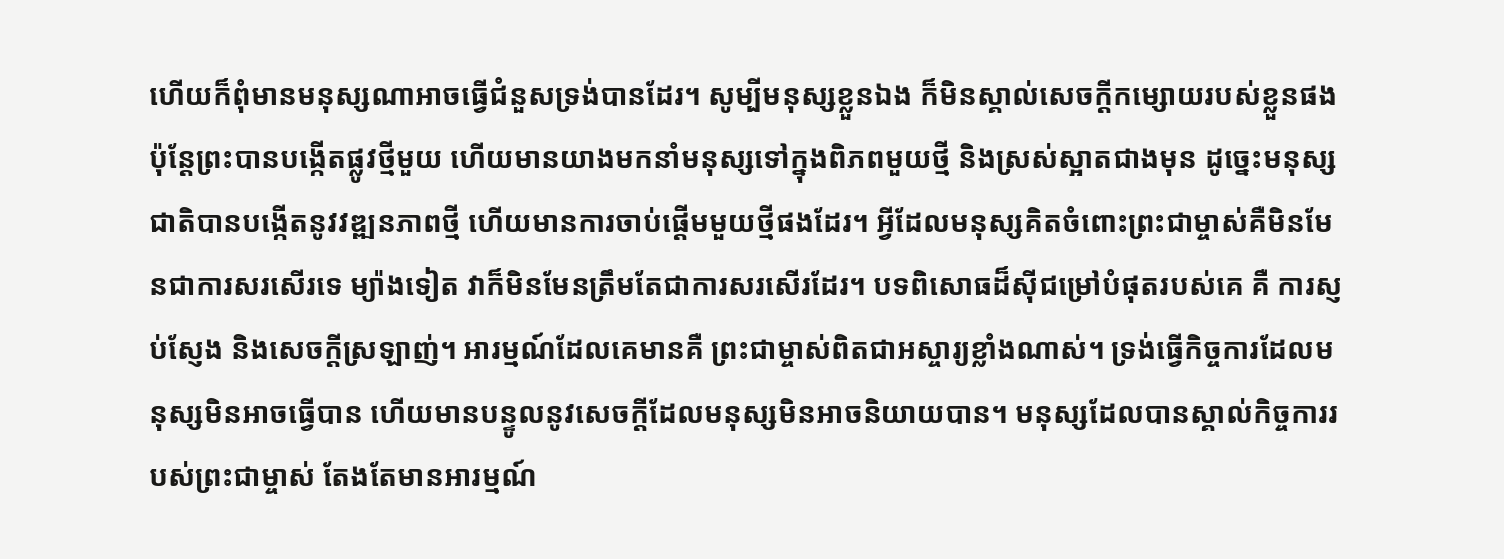ហើយក៏ពុំមានមនុស្សណាអាចធ្វើជំនួសទ្រង់បានដែរ។ សូម្បីមនុស្សខ្លួនឯង ក៏មិនស្គាល់សេចក្ដីកម្សោយរបស់ខ្លួនផង ប៉ុន្តែព្រះបានបង្កើតផ្លូវថ្មីមួយ ហើយមានយាងមកនាំមនុស្សទៅក្នុងពិភពមួយថ្មី និងស្រស់ស្អាតជាងមុន ដូច្នេះមនុស្សជាតិបានបង្កើតនូវវឌ្ឍនភាពថ្មី ហើយមានការចាប់ផ្ដើមមួយថ្មីផងដែរ។ អ្វីដែលមនុស្សគិតចំពោះព្រះជាម្ចាស់គឺមិនមែនជាការសរសើរទេ ម្យ៉ាងទៀត វាក៏មិនមែនត្រឹមតែជាការសរសើរដែរ។ បទពិសោធដ៏ស៊ីជម្រៅបំផុតរបស់គេ គឺ ការស្ញប់ស្ញែង និងសេចក្ដីស្រឡាញ់។ អារម្មណ៍ដែលគេមានគឺ ព្រះជាម្ចាស់ពិតជាអស្ចារ្យខ្លាំងណាស់។ ទ្រង់ធ្វើកិច្ចការដែលមនុស្សមិនអាចធ្វើបាន ហើយមានបន្ទូលនូវសេចក្ដីដែលមនុស្សមិនអាចនិយាយបាន។ មនុស្សដែលបានស្គាល់កិច្ចការរបស់ព្រះជាម្ចាស់ តែងតែមានអារម្មណ៍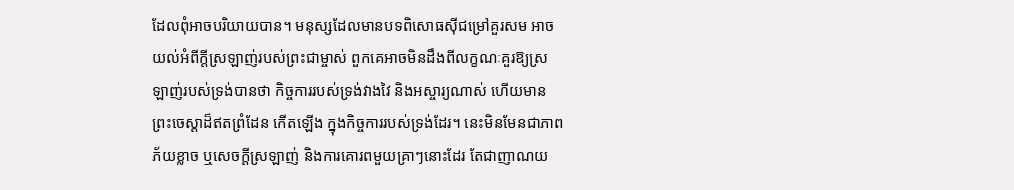ដែលពុំអាចបរិយាយបាន។ មនុស្សដែលមានបទពិសោធស៊ីជម្រៅគួរសម អាចយល់អំពីក្ដីស្រឡាញ់របស់ព្រះជាម្ចាស់ ពួកគេអាចមិនដឹងពីលក្ខណៈគួរឱ្យស្រឡាញ់របស់ទ្រង់បានថា កិច្ចការរបស់ទ្រង់វាងវៃ និងអស្ចារ្យណាស់ ហើយមានព្រះចេស្ដាដ៏ឥតព្រំដែន កើតឡើង ក្នុងកិច្ចការរបស់ទ្រង់ដែរ។ នេះមិនមែនជាភាពភ័យខ្លាច ឬសេចក្ដីស្រឡាញ់ និងការគោរពមួយគ្រាៗនោះដែរ តែជាញាណយ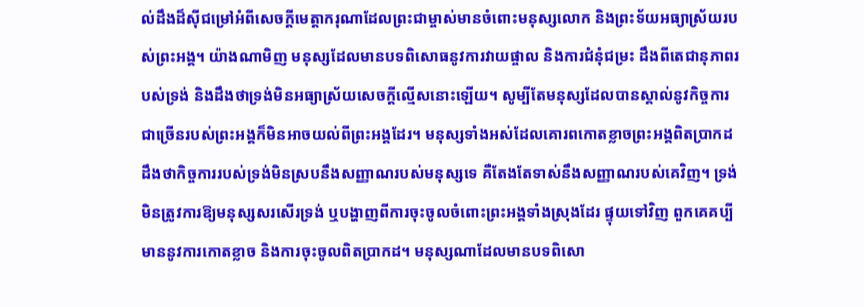ល់ដឹងដ៏ស៊ីជម្រៅអំពីសេចក្ដីមេត្តាករុណាដែលព្រះជាម្ចាស់មានចំពោះមនុស្សលោក និងព្រះទ័យអធ្យាស្រ័យរបស់ព្រះអង្គ។ យ៉ាងណាមិញ មនុស្សដែលមានបទពិសោធនូវការវាយផ្ចាល និងការជំនុំជម្រះ ដឹងពីតេជានុភាពរបស់ទ្រង់ និងដឹងថាទ្រង់មិនអធ្យាស្រ័យសេចក្ដីល្មើសនោះឡើយ។ សូម្បីតែមនុស្សដែលបានស្គាល់នូវកិច្ចការជាច្រើនរបស់ព្រះអង្គក៏មិនអាចយល់ពីព្រះអង្គដែរ។ មនុស្សទាំងអស់ដែលគោរពកោតខ្លាចព្រះអង្គពិតប្រាកដ ដឹងថាកិច្ចការរបស់ទ្រង់មិនស្របនឹងសញ្ញាណរបស់មនុស្សទេ គឺតែងតែទាស់នឹងសញ្ញាណរបស់គេវិញ។ ទ្រង់មិនត្រូវការឱ្យមនុស្សសរសើរទ្រង់ ឬបង្ហាញពីការចុះចូលចំពោះព្រះអង្គទាំងស្រុងដែរ ផ្ទុយទៅវិញ ពួកគេគប្បីមាននូវការកោតខ្លាច និងការចុះចូលពិតប្រាកដ។ មនុស្សណាដែលមានបទពិសោ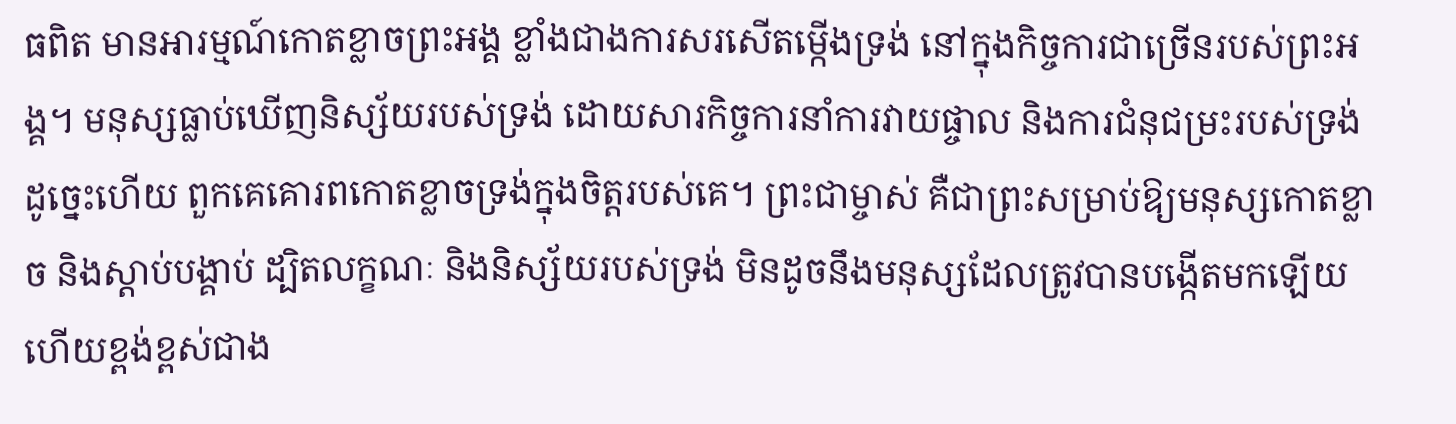ធពិត មានអារម្មណ៍កោតខ្លាចព្រះអង្គ ខ្លាំងជាងការសរសើតម្កើងទ្រង់ នៅក្នុងកិច្ចការជាច្រើនរបស់ព្រះអង្គ។ មនុស្សធ្លាប់ឃើញនិស្ស័យរបស់ទ្រង់ ដោយសារកិច្ចការនាំការវាយផ្ចាល និងការជំនុជម្រះរបស់ទ្រង់ ដូច្នេះហើយ ពួកគេគោរពកោតខ្លាចទ្រង់ក្នុងចិត្តរបស់គេ។ ព្រះជាម្ចាស់ គឺជាព្រះសម្រាប់ឱ្យមនុស្សកោតខ្លាច និងស្ដាប់បង្គាប់ ដ្បិតលក្ខណៈ និងនិស្ស័យរបស់ទ្រង់ មិនដូចនឹងមនុស្សដែលត្រូវបានបង្កើតមកឡើយ ហើយខ្ពង់ខ្ពស់ជាង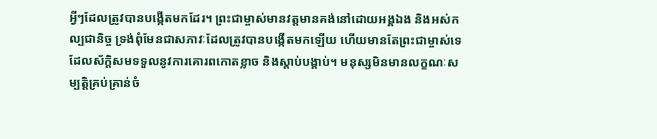អ្វីៗដែលត្រូវបានបង្កើតមកដែរ។ ព្រះជាម្ចាស់មានវត្តមានគង់នៅដោយអង្គឯង និងអស់កល្បជានិច្ច ទ្រង់ពុំមែនជាសភាវៈដែលត្រូវបានបង្កើតមកឡើយ ហើយមានតែព្រះជាម្ចាស់ទេ ដែលស័ក្ដិសមទទួលនូវការគោរពកោតខ្លាច និងស្ដាប់បង្គាប់។ មនុស្សមិនមានលក្ខណៈសម្បត្តិគ្រប់គ្រាន់ចំ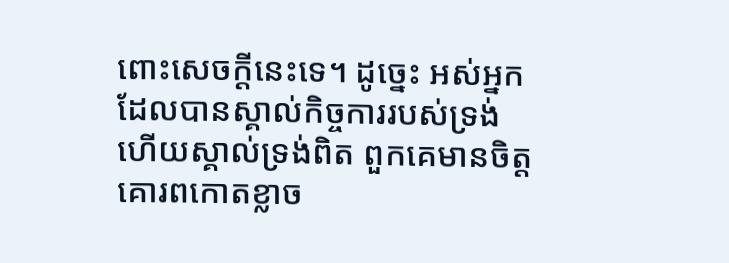ពោះសេចក្ដីនេះទេ។ ដូច្នេះ អស់អ្នកដែលបានស្គាល់កិច្ចការរបស់ទ្រង់ ហើយស្គាល់ទ្រង់ពិត ពួកគេមានចិត្តគោរពកោតខ្លាច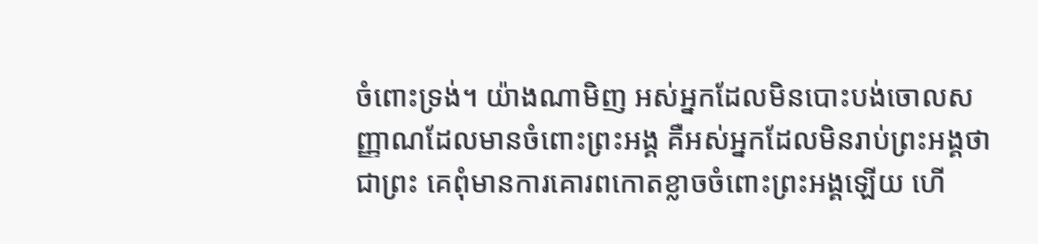ចំពោះទ្រង់។ យ៉ាងណាមិញ អស់អ្នកដែលមិនបោះបង់ចោលសញ្ញាណដែលមានចំពោះព្រះអង្គ គឺអស់អ្នកដែលមិនរាប់ព្រះអង្គថាជាព្រះ គេពុំមានការគោរពកោតខ្លាចចំពោះព្រះអង្គឡើយ ហើ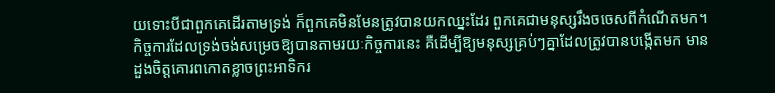យទោះបីជាពួកគេដើរតាមទ្រង់ ក៏ពួកគេមិនមែនត្រូវបានយកឈ្នះដែរ ពួកគេជាមនុស្សរឹងចចេសពីកំណើតមក។ កិច្ចការដែលទ្រង់ចង់សម្រេចឱ្យបានតាមរយៈកិច្ចការនេះ គឺដើម្បីឱ្យមនុស្សគ្រប់ៗគ្នាដែលត្រូវបានបង្កើតមក មានដួងចិត្តគោរពកោតខ្លាចព្រះអាទិករ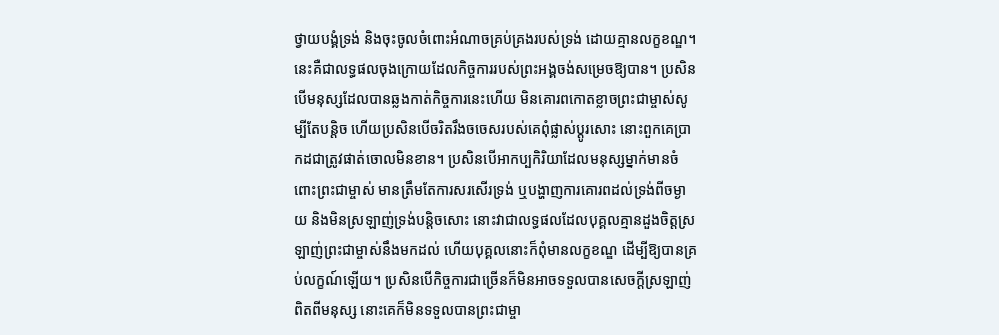ថ្វាយបង្គំទ្រង់ និងចុះចូលចំពោះអំណាចគ្រប់គ្រងរបស់ទ្រង់ ដោយគ្មានលក្ខខណ្ឌ។ នេះគឺជាលទ្ធផលចុងក្រោយដែលកិច្ចការរបស់ព្រះអង្គចង់សម្រេចឱ្យបាន។ ប្រសិនបើមនុស្សដែលបានឆ្លងកាត់កិច្ចការនេះហើយ មិនគោរពកោតខ្លាចព្រះជាម្ចាស់សូម្បីតែបន្តិច ហើយប្រសិនបើចរិតរឹងចចេសរបស់គេពុំផ្លាស់ប្ដូរសោះ នោះពួកគេប្រាកដជាត្រូវផាត់ចោលមិនខាន។ ប្រសិនបើអាកប្បកិរិយាដែលមនុស្សម្នាក់មានចំពោះព្រះជាម្ចាស់ មានត្រឹមតែការសរសើរទ្រង់ ឬបង្ហាញការគោរពដល់ទ្រង់ពីចម្ងាយ និងមិនស្រឡាញ់ទ្រង់បន្តិចសោះ នោះវាជាលទ្ធផលដែលបុគ្គលគ្មានដួងចិត្តស្រឡាញ់ព្រះជាម្ចាស់នឹងមកដល់ ហើយបុគ្គលនោះក៏ពុំមានលក្ខខណ្ឌ ដើម្បីឱ្យបានគ្រប់លក្ខណ៍ឡើយ។ ប្រសិនបើកិច្ចការជាច្រើនក៏មិនអាចទទួលបានសេចក្ដីស្រឡាញ់ពិតពីមនុស្ស នោះគេក៏មិនទទួលបានព្រះជាម្ចា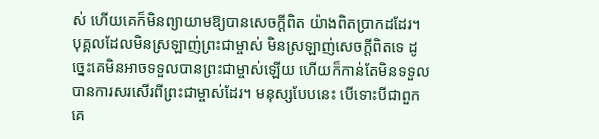ស់ ហើយគេក៏មិនព្យាយាមឱ្យបានសេចក្ដីពិត យ៉ាងពិតប្រាកដដែរ។ បុគ្គលដែលមិនស្រឡាញ់ព្រះជាម្ចាស់ មិនស្រឡាញ់សេចក្ដីពិតទេ ដូច្នេះគេមិនអាចទទួលបានព្រះជាម្ចាស់ឡើយ ហើយក៏កាន់តែមិនទទួលបានការសរសើរពីព្រះជាម្ចាស់ដែរ។ មនុស្សបែបនេះ បើទោះបីជាពួកគេ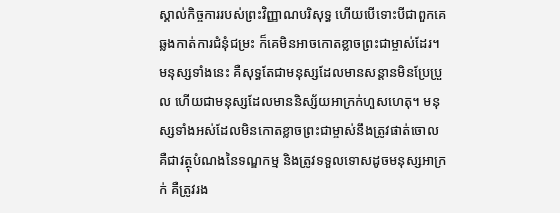ស្គាល់កិច្ចការរបស់ព្រះវិញ្ញាណបរិសុទ្ធ ហើយបើទោះបីជាពួកគេឆ្លងកាត់ការជំនុំជម្រះ ក៏គេមិនអាចកោតខ្លាចព្រះជាម្ចាស់ដែរ។ មនុស្សទាំងនេះ គឺសុទ្ធតែជាមនុស្សដែលមានសន្ដានមិនប្រែប្រួល ហើយជាមនុស្សដែលមាននិស្ស័យអាក្រក់ហួសហេតុ។ មនុស្សទាំងអស់ដែលមិនកោតខ្លាចព្រះជាម្ចាស់នឹងត្រូវផាត់ចោល គឺជាវត្ថុបំណងនៃទណ្ឌកម្ម និងត្រូវទទួលទោសដូចមនុស្សអាក្រក់ គឺត្រូវរង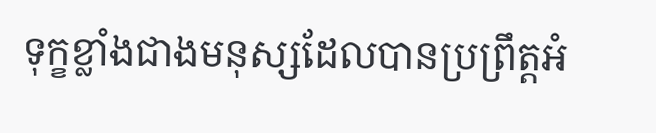ទុក្ខខ្លាំងជាងមនុស្សដែលបានប្រព្រឹត្តអំ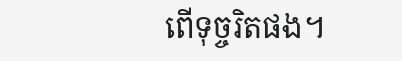ពើទុច្ចរិតផង។